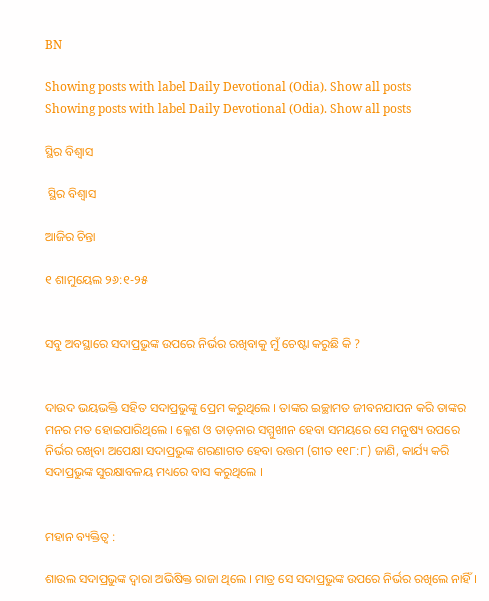BN

Showing posts with label Daily Devotional (Odia). Show all posts
Showing posts with label Daily Devotional (Odia). Show all posts

ସ୍ଥିର ବିଶ୍ଵାସ

 ସ୍ଥିର ବିଶ୍ଵାସ

ଆଜିର ଚିନ୍ତା

୧ ଶାମୁୟେଲ ୨୬:୧-୨୫


ସବୁ ଅବସ୍ଥାରେ ସଦାପ୍ରଭୁଙ୍କ ଉପରେ ନିର୍ଭର ରଖିବାକୁ ମୁଁ ଚେଷ୍ଟା କରୁଛି କି ?


ଦାଉଦ ଭୟଭକ୍ତି ସହିତ ସଦାପ୍ରଭୁଙ୍କୁ ପ୍ରେମ କରୁଥିଲେ । ତାଙ୍କର ଇଚ୍ଛାମତ ଜୀବନଯାପନ କରି ତାଙ୍କର ମନର ମତ ହୋଇପାରିଥିଲେ । କ୍ଳେଶ ଓ ତାଡ଼ନାର ସମ୍ମୁଖୀନ ହେବା ସମୟରେ ସେ ମନୁଷ୍ୟ ଉପରେ ନିର୍ଭର ରଖିବା ଅପେକ୍ଷା ସଦାପ୍ରଭୁଙ୍କ ଶରଣାଗତ ହେବା ଉତ୍ତମ (ଗୀତ ୧୧୮:୮) ଜାଣି, କାର୍ଯ୍ୟ କରି ସଦାପ୍ରଭୁଙ୍କ ସୁରକ୍ଷାବଳୟ ମଧ୍ୟରେ ବାସ କରୁଥିଲେ ।


ମହାନ ବ୍ୟକ୍ତିତ୍ଵ :

ଶାଉଲ ସଦାପ୍ରଭୁଙ୍କ ଦ୍ଵାରା ଅଭିଷିକ୍ତ ରାଜା ଥିଲେ । ମାତ୍ର ସେ ସଦାପ୍ରଭୁଙ୍କ ଉପରେ ନିର୍ଭର ରଖିଲେ ନାହିଁ ।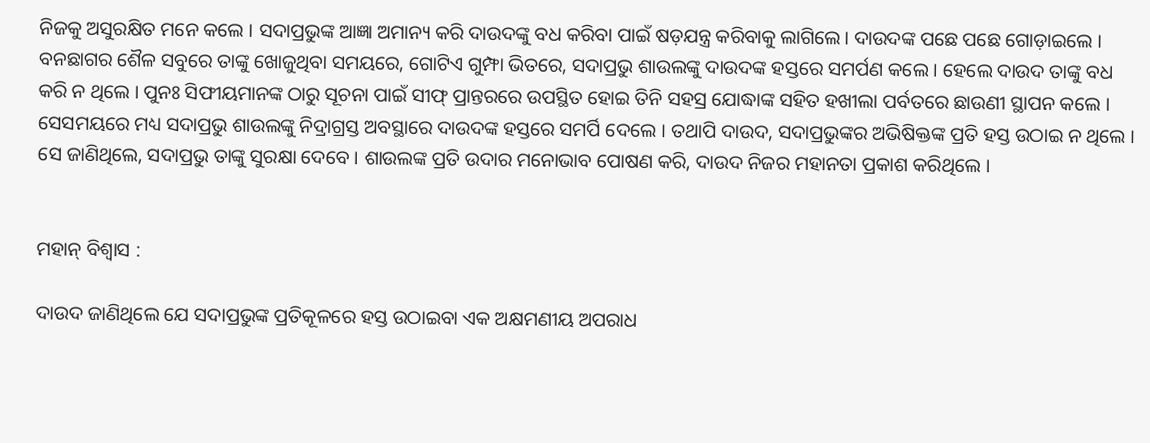ନିଜକୁ ଅସୁରକ୍ଷିତ ମନେ କଲେ । ସଦାପ୍ରଭୁଙ୍କ ଆଜ୍ଞା ଅମାନ୍ୟ କରି ଦାଉଦଙ୍କୁ ବଧ କରିବା ପାଇଁ ଷଡ଼ଯନ୍ତ୍ର କରିବାକୁ ଲାଗିଲେ। ଦାଉଦଙ୍କ ପଛେ ପଛେ ଗୋଡ଼ାଇଲେ । ବନଛାଗର ଶୈଳ ସବୁରେ ତାଙ୍କୁ ଖୋଜୁଥିବା ସମୟରେ, ଗୋଟିଏ ଗୁମ୍ଫା ଭିତରେ, ସଦାପ୍ରଭୁ ଶାଉଲଙ୍କୁ ଦାଉଦଙ୍କ ହସ୍ତରେ ସମର୍ପଣ କଲେ । ହେଲେ ଦାଉଦ ତାଙ୍କୁ ବଧ କରି ନ ଥିଲେ । ପୁନଃ ସିଫୀୟମାନଙ୍କ ଠାରୁ ସୂଚନା ପାଇଁ ସୀଫ୍ ପ୍ରାନ୍ତରରେ ଉପସ୍ଥିତ ହୋଇ ତିନି ସହସ୍ର ଯୋଦ୍ଧାଙ୍କ ସହିତ ହଖୀଲା ପର୍ବତରେ ଛାଉଣୀ ସ୍ଥାପନ କଲେ । ସେସମୟରେ ମଧ୍ୟ ସଦାପ୍ରଭୁ ଶାଉଲଙ୍କୁ ନିଦ୍ରାଗ୍ରସ୍ତ ଅବସ୍ଥାରେ ଦାଉଦଙ୍କ ହସ୍ତରେ ସମର୍ପି ଦେଲେ । ତଥାପି ଦାଉଦ, ସଦାପ୍ରଭୁଙ୍କର ଅଭିଷିକ୍ତଙ୍କ ପ୍ରତି ହସ୍ତ ଉଠାଇ ନ ଥିଲେ । ସେ ଜାଣିଥିଲେ, ସଦାପ୍ରଭୁ ତାଙ୍କୁ ସୁରକ୍ଷା ଦେବେ । ଶାଉଲଙ୍କ ପ୍ରତି ଉଦାର ମନୋଭାବ ପୋଷଣ କରି, ଦାଉଦ ନିଜର ମହାନତା ପ୍ରକାଶ କରିଥିଲେ ।


ମହାନ୍ ବିଶ୍ଵାସ :

ଦାଉଦ ଜାଣିଥିଲେ ଯେ ସଦାପ୍ରଭୁଙ୍କ ପ୍ରତିକୂଳରେ ହସ୍ତ ଉଠାଇବା ଏକ ଅକ୍ଷମଣୀୟ ଅପରାଧ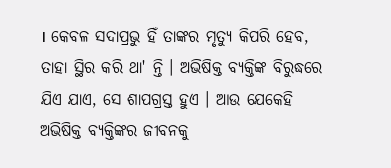। କେବଳ ସଦାପ୍ରଭୁ ହିଁ ତାଙ୍କର ମୃତ୍ୟୁ କିପରି ହେବ, ତାହା ସ୍ଥିର କରି ଥା' ନ୍ତି । ଅଭିଷିକ୍ତ ବ୍ୟକ୍ତିଙ୍କ ବିରୁଦ୍ଧରେ ଯିଏ ଯାଏ, ସେ ଶାପଗ୍ରସ୍ତ ହୁଏ । ଆଉ ଯେକେହି ଅଭିଷିକ୍ତ ବ୍ୟକ୍ତିଙ୍କର ଜୀବନକୁ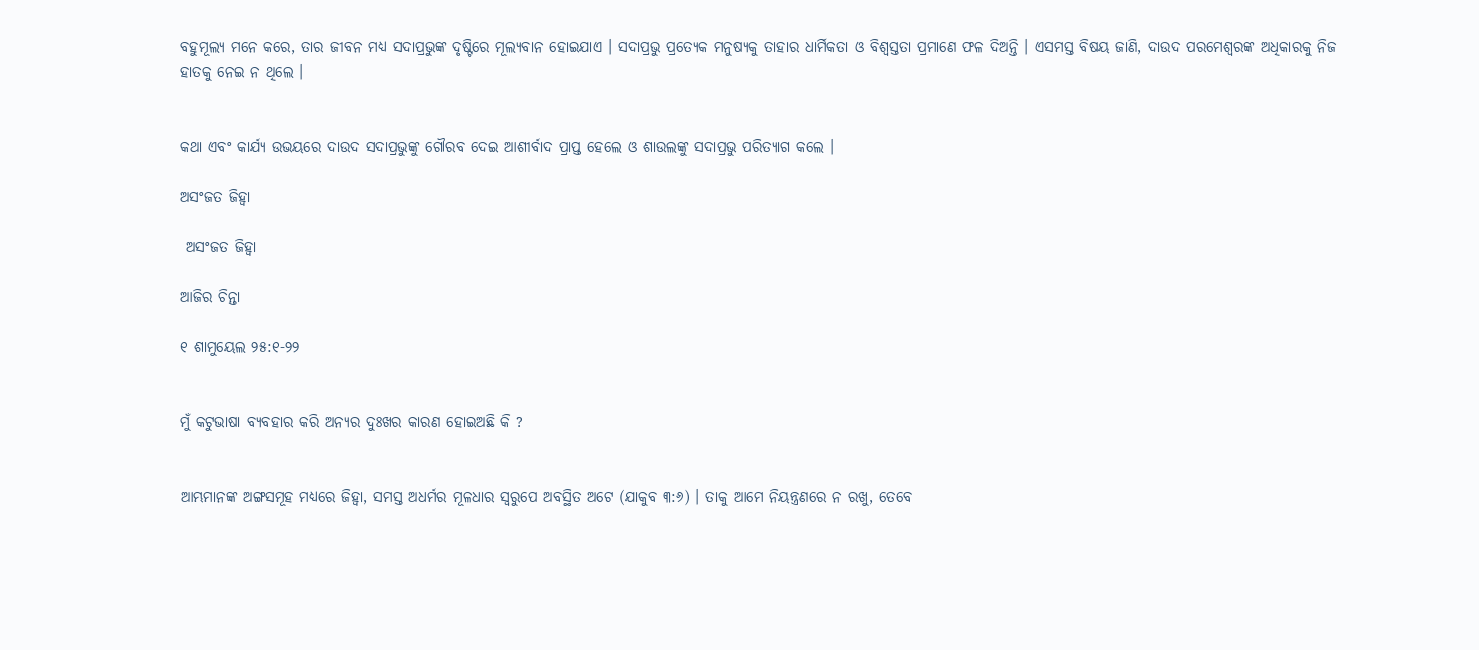ବହୁମୂଲ୍ୟ ମନେ କରେ, ତାର ଜୀବନ ମଧ୍ୟ ସଦାପ୍ରଭୁଙ୍କ ଦୃଷ୍ଟିରେ ମୂଲ୍ୟବାନ ହୋଇଯାଏ । ସଦାପ୍ରଭୁ ପ୍ରତ୍ୟେକ ମନୁଷ୍ୟକୁ ତାହାର ଧାର୍ମିକତା ଓ ବିଶ୍ଵସ୍ତତା ପ୍ରମାଣେ ଫଳ ଦିଅନ୍ତି । ଏସମସ୍ତ ବିଷୟ ଜାଣି, ଦାଉଦ ପରମେଶ୍ୱରଙ୍କ ଅଧିକାରକୁ ନିଜ ହାତକୁ ନେଇ ନ ଥିଲେ ।


କଥା ଏବଂ କାର୍ଯ୍ୟ ଉଭୟରେ ଦାଉଦ ସଦାପ୍ରଭୁଙ୍କୁ ଗୌରବ ଦେଇ ଆଶୀର୍ବାଦ ପ୍ରାପ୍ତ ହେଲେ ଓ ଶାଉଲଙ୍କୁ ସଦାପ୍ରଭୁ ପରିତ୍ୟାଗ କଲେ ।

ଅସଂଜତ ଜିହ୍ୱା

 ଅସଂଜତ ଜିହ୍ୱା

ଆଜିର ଚିନ୍ତା

୧ ଶାମୁୟେଲ ୨୫:୧-୨୨


ମୁଁ କଟୁଭାଷା ବ୍ୟବହାର କରି ଅନ୍ୟର ଦୁଃଖର କାରଣ ହୋଇଅଛି କି ?


ଆମ୍ଭମାନଙ୍କ ଅଙ୍ଗସମୂହ ମଧ୍ୟରେ ଜିହ୍ୱା, ସମସ୍ତ ଅଧର୍ମର ମୂଳଧାର ସ୍ୱରୁପେ ଅବସ୍ଥିତ ଅଟେ (ଯାକୁବ ୩:୬) । ତାକୁ ଆମେ ନିୟନ୍ତ୍ରଣରେ ନ ରଖୁ, ତେବେ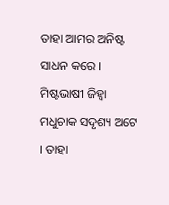ତାହା ଆମର ଅନିଷ୍ଟ ସାଧନ କରେ । ମିଷ୍ଟଭାଷୀ ଜିହ୍ୱା ମଧୁଚାକ ସଦୃଶ୍ୟ ଅଟେ । ତାହା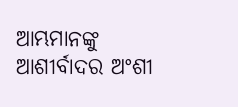ଆମ୍ଭମାନଙ୍କୁ ଆଶୀର୍ବାଦର ଅଂଶୀ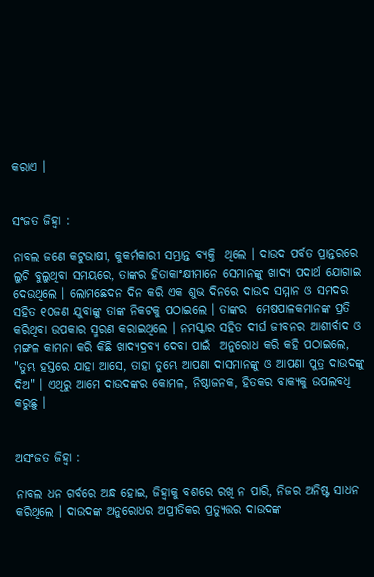କରାଏ ।


ସଂଜତ ଜିହ୍ୱା :

ନାବଲ ଜଣେ କଟୁଭାଷୀ, କୁକର୍ମକାରୀ ସମ୍ଭ୍ରାନ୍ତ ବ୍ୟକ୍ତି  ଥିଲେ । ଦାଉଦ ପର୍ବତ ପ୍ରାନ୍ତରରେ ଲୁଚି ବୁଲୁଥିବା ସମୟରେ, ତାଙ୍କର ହିତାକାଂକ୍ଷୀମାନେ ସେମାନଙ୍କୁ ଖାଦ୍ୟ ପଦାର୍ଥ ଯୋଗାଇ ଦେଉଥିଲେ । ଲୋମଛେଦନ ଦିନ କରି ଏକ ଶୁଭ ଦିନରେ ଦାଉଦ ସମ୍ମାନ ଓ ସମଦର ସହିତ ୧୦ଜଣ ଯୁବାଙ୍କୁ ତାଙ୍କ ନିକଟକୁ ପଠାଇଲେ । ତାଙ୍କର  ମେଷପାଳକମାନଙ୍କ ପ୍ରତି କରିଥିବା ଉପକାର ସ୍ମରଣ କରାଇଥିଲେ । ନମସ୍କାର ସହିତ ଦୀର୍ଘ ଜୀବନର ଆଶୀର୍ବାଦ ଓ ମଙ୍ଗଳ କାମନା କରି କିଛି ଖାଦ୍ୟଦ୍ରବ୍ୟ ଦେବା ପାଇଁ  ଅନୁରୋଧ କରି କହି ପଠାଇଲେ, "ତୁମ୍ଭ ହସ୍ତରେ ଯାହା ଆସେ, ତାହା ତୁମ୍ଭେ ଆପଣା ଦାସମାନଙ୍କୁ ଓ ଆପଣା ପୁତ୍ର ଦାଉଦଙ୍କୁ ଦିଅ" । ଏଥିରୁ ଆମେ ଦାଉଦଙ୍କର କୋମଳ, ନିଷ୍ଠାଜନକ, ହିତକର ବାକ୍ୟକୁ ଉପଲବଧି କରୁଛୁ ।


ଅସଂଜତ ଜିହ୍ୱା :

ନାବଲ ଧନ ଗର୍ବରେ ଅନ୍ଧ ହୋଇ, ଜିହ୍ୱାକୁ ବଶରେ ରଖି ନ ପାରି, ନିଜର ଅନିଷ୍ଟ ସାଧନ କରିଥିଲେ । ଦାଉଦଙ୍କ ଅନୁରୋଧର ଅପ୍ରୀତିକର ପ୍ରତ୍ୟୁତ୍ତର ଦାଉଦଙ୍କ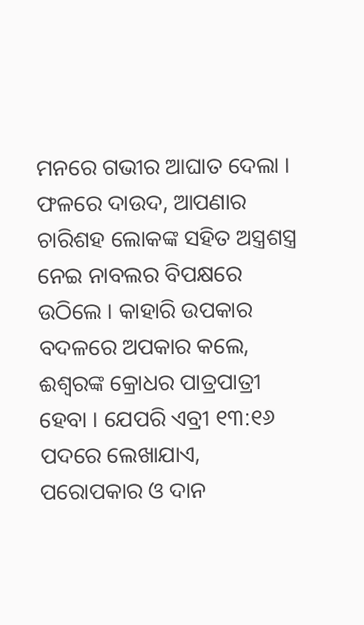ମନରେ ଗଭୀର ଆଘାତ ଦେଲା । ଫଳରେ ଦାଉଦ, ଆପଣାର ଚାରିଶହ ଲୋକଙ୍କ ସହିତ ଅସ୍ତ୍ରଶସ୍ତ୍ର ନେଇ ନାବଲର ବିପକ୍ଷରେ ଉଠିଲେ । କାହାରି ଉପକାର ବଦଳରେ ଅପକାର କଲେ, ଈଶ୍ୱରଙ୍କ କ୍ରୋଧର ପାତ୍ରପାତ୍ରୀ ହେବା । ଯେପରି ଏବ୍ରୀ ୧୩:୧୬ ପଦରେ ଲେଖାଯାଏ, ପରୋପକାର ଓ ଦାନ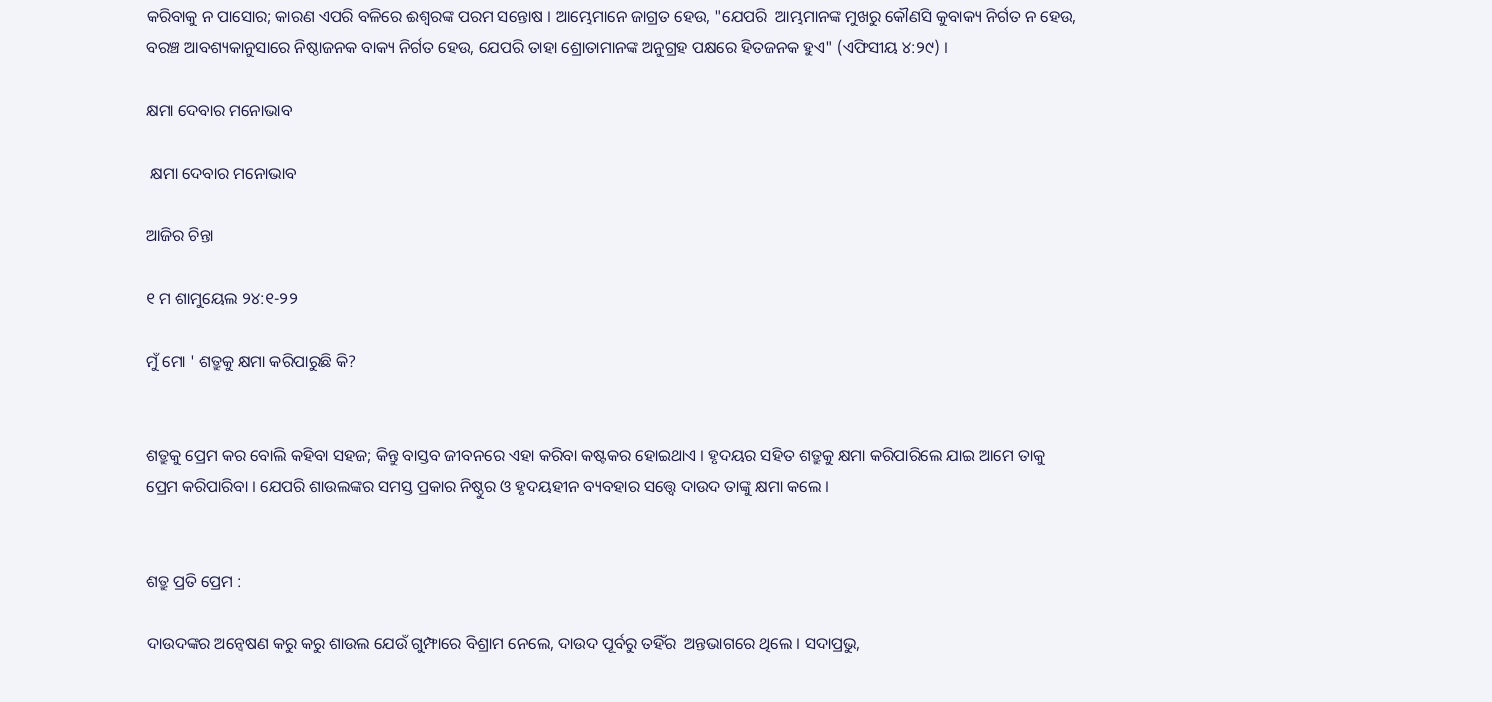କରିବାକୁ ନ ପାସୋର; କାରଣ ଏପରି ବଳିରେ ଈଶ୍ୱରଙ୍କ ପରମ ସନ୍ତୋଷ । ଆମ୍ଭେମାନେ ଜାଗ୍ରତ ହେଉ, "ଯେପରି  ଆମ୍ଭମାନଙ୍କ ମୁଖରୁ କୌଣସି କୁବାକ୍ୟ ନିର୍ଗତ ନ ହେଉ, ବରଞ୍ଚ ଆବଶ୍ୟକାନୁସାରେ ନିଷ୍ଠାଜନକ ବାକ୍ୟ ନିର୍ଗତ ହେଉ, ଯେପରି ତାହା ଶ୍ରୋତାମାନଙ୍କ ଅନୁଗ୍ରହ ପକ୍ଷରେ ହିତଜନକ ହୁଏ" (ଏଫିସୀୟ ୪:୨୯) ।

କ୍ଷମା ଦେବାର ମନୋଭାବ

 କ୍ଷମା ଦେବାର ମନୋଭାବ

ଆଜିର ଚିନ୍ତା

୧ ମ ଶାମୁୟେଲ ୨୪:୧-୨୨

ମୁଁ ମୋ ' ଶତ୍ରୁକୁ କ୍ଷମା କରିପାରୁଛି କି?


ଶତ୍ରୁକୁ ପ୍ରେମ କର ବୋଲି କହିବା ସହଜ; କିନ୍ତୁ ବାସ୍ତବ ଜୀବନରେ ଏହା କରିବା କଷ୍ଟକର ହୋଇଥାଏ । ହୃଦୟର ସହିତ ଶତ୍ରୁକୁ କ୍ଷମା କରିପାରିଲେ ଯାଇ ଆମେ ତାକୁ ପ୍ରେମ କରିପାରିବା । ଯେପରି ଶାଉଲଙ୍କର ସମସ୍ତ ପ୍ରକାର ନିଷ୍ଠୁର ଓ ହୃଦୟହୀନ ବ୍ୟବହାର ସତ୍ତ୍ୱେ ଦାଉଦ ତାଙ୍କୁ କ୍ଷମା କଲେ ।


ଶତ୍ରୁ ପ୍ରତି ପ୍ରେମ :

ଦାଉଦଙ୍କର ଅନ୍ଵେଷଣ କରୁ କରୁ ଶାଉଲ ଯେଉଁ ଗୁମ୍ଫାରେ ବିଶ୍ରାମ ନେଲେ, ଦାଉଦ ପୂର୍ବରୁ ତହିଁର  ଅନ୍ତଭାଗରେ ଥିଲେ । ସଦାପ୍ରଭୁ,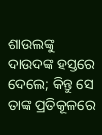ଶାଉଲଙ୍କୁ ଦାଉଦଙ୍କ ହସ୍ତରେ ଦେଲେ; କିନ୍ତୁ ସେ ତାଙ୍କ ପ୍ରତିକୂଳରେ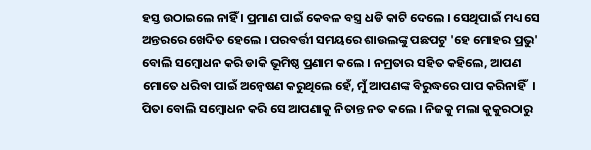ହସ୍ତ ଉଠାଇଲେ ନାହିଁ । ପ୍ରମାଣ ପାଇଁ କେବଳ ବସ୍ତ୍ର ଧଡି କାଟି ଦେଲେ । ସେଥିପାଇଁ ମଧ୍ୟ ସେ ଅନ୍ତରରେ ଖେଦିତ ହେଲେ । ପରବର୍ତ୍ତୀ ସମୟରେ ଶାଉଲଙ୍କୁ ପଛପଟୁ 'ହେ ମୋହର ପ୍ରଭୁ' ବୋଲି ସମ୍ବୋଧନ କରି ଡାକି ଭୂମିଷ୍ଠ ପ୍ରଣାମ କଲେ । ନମ୍ରତାର ସହିତ କହିଲେ, ଆପଣ ମୋତେ ଧରିବା ପାଇଁ ଅନ୍ଵେଷଣ କରୁଥିଲେ ହେଁ, ମୁଁ ଆପଣଙ୍କ ବିରୁଦ୍ଧରେ ପାପ କରିନାହିଁ  । ପିତା ବୋଲି ସମ୍ବୋଧନ କରି ସେ ଆପଣାକୁ ନିତାନ୍ତ ନତ କଲେ । ନିଜକୁ ମଲା କୁକୁରଠାରୁ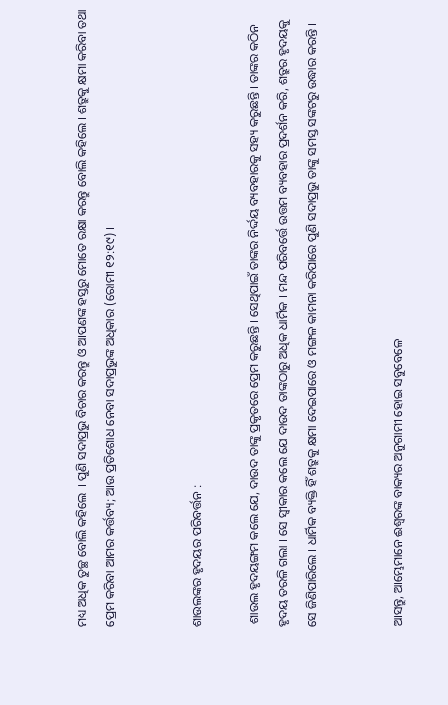ମଧ୍ୟ ଅଧିକ ତୁଚ୍ଛ ବୋଲି କହିଲେ  । ପୁଣି ସଦାପ୍ରଭୁ ବିଚାର କରନ୍ତୁ ଓ ଆପଣଙ୍କ ହସ୍ତରୁ ମୋତେ ରକ୍ଷା କରନ୍ତୁ ବୋଲି କହିଲେ । ଶତ୍ରୁକୁ କ୍ଷମା କରିବା ତଥା ପ୍ରେମ କରିବା ଆମର କର୍ତ୍ତବ୍ୟ; ଆଉ ପ୍ରତିଶୋଧ ନେବା ସଦାପ୍ରଭୁଙ୍କ ଅଧିକାର (ରୋମୀ ୧୨:୧୯) ।


ଶାଉଲଙ୍କର ହୃଦୟର ପରିବର୍ତ୍ତନ :

 ଶାଉଲ ହୃଦୟଙ୍ଗମ କଲେ ଯେ, ଦାଉଦ ତାଙ୍କୁ ପ୍ରକୃତରେ ପ୍ରେମ କରୁଛନ୍ତି । ସେଥିପାଇଁ ତାଙ୍କର ନିର୍ଦ୍ଦୟ ବ୍ୟବହାରକୁ ସହ୍ୟ କରୁଛନ୍ତି । ତାଙ୍କର କଠିନ ହୃଦୟ ତରଳି ଗଲା । ସେ ସ୍ଵୀକାର କଲେ ଯେ ଦାଉଦ ତାଙ୍କଠାରୁ ଅଧିକ ଧାର୍ମିକ । ମନ୍ଦ ପରିବର୍ତ୍ତେ ଉତ୍ତମ ବ୍ୟବହାର ପ୍ରଦର୍ଶନ କରି, ଶତ୍ରୁର ହୃଦୟକୁ ସେ ଜିଣିପାରିଲେ । ଧାର୍ମିକ ବ୍ୟକ୍ତି ହିଁ ଶତ୍ରୁକୁ କ୍ଷମା ଦେଇପାରେ ଓ ମଙ୍ଗଳ କାମନା କରିପାରେ ପୁଣି ସଦାପ୍ରଭୁ ତାଙ୍କୁ ସମସ୍ତ ସଙ୍କଟରୁ ଉଦ୍ଧାର କରନ୍ତି ।


ଆସନ୍ତୁ, ଆମ୍ଭେମାନେ ଈଶ୍ୱରଙ୍କ ବାକ୍ୟର ଅନୁଗାମୀ ହୋଇ ସବୁବେଳେ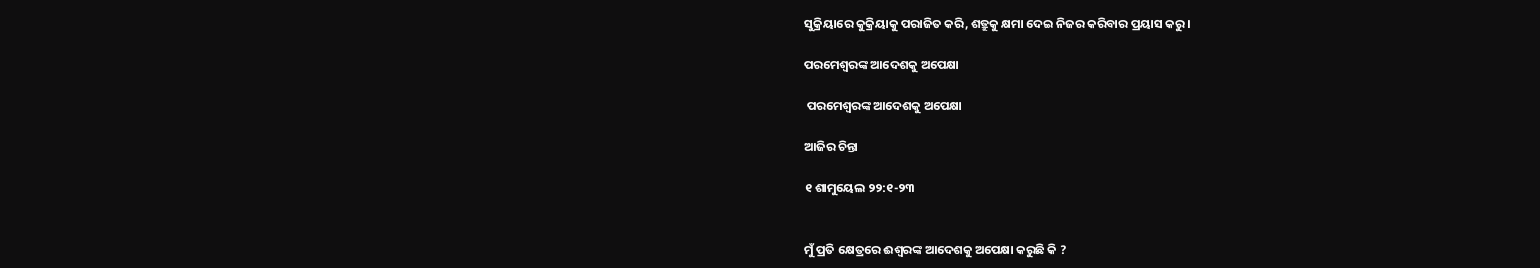ସୁକ୍ରିୟାରେ କୁକ୍ରିୟାକୁ ପରାଜିତ କରି, ଶତ୍ରୁକୁ କ୍ଷମା ଦେଇ ନିଜର କରିବାର ପ୍ରୟାସ କରୁ ।

ପରମେଶ୍ବରଙ୍କ ଆଦେଶକୁ ଅପେକ୍ଷା

 ପରମେଶ୍ବରଙ୍କ ଆଦେଶକୁ ଅପେକ୍ଷା

ଆଜିର ଚିନ୍ତା

୧ ଶାମୁୟେଲ ୨୨:୧-୨୩


ମୁଁ ପ୍ରତି କ୍ଷେତ୍ରରେ ଈଶ୍ୱରଙ୍କ ଆଦେଶକୁ ଅପେକ୍ଷା କରୁଛି କି ?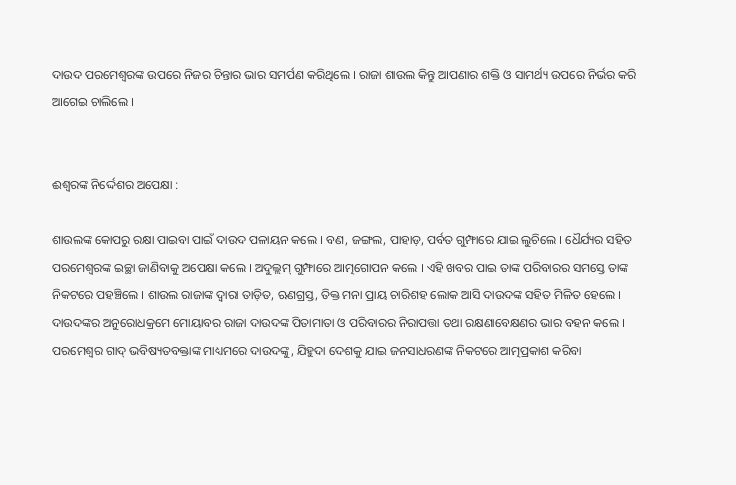ଦାଉଦ ପରମେଶ୍ବରଙ୍କ ଉପରେ ନିଜର ଚିନ୍ତାର ଭାର ସମର୍ପଣ କରିଥିଲେ । ରାଜା ଶାଉଲ କିନ୍ତୁ ଆପଣାର ଶକ୍ତି ଓ ସାମର୍ଥ୍ୟ ଉପରେ ନିର୍ଭର କରି ଆଗେଇ ଚାଲିଲେ ।


ଈଶ୍ୱରଙ୍କ ନିର୍ଦ୍ଦେଶର ଅପେକ୍ଷା :

ଶାଉଲଙ୍କ କୋପରୁ ରକ୍ଷା ପାଇବା ପାଇଁ ଦାଉଦ ପଳାୟନ କଲେ । ବଣ, ଜଙ୍ଗଲ, ପାହାଡ଼, ପର୍ବତ ଗୁମ୍ଫାରେ ଯାଇ ଲୁଚିଲେ । ଧୈର୍ଯ୍ୟର ସହିତ ପରମେଶ୍ୱରଙ୍କ ଇଚ୍ଛା ଜାଣିବାକୁ ଅପେକ୍ଷା କଲେ । ଅଦୁଲ୍ଲମ୍ ଗୁମ୍ଫାରେ ଆତ୍ମଗୋପନ କଲେ । ଏହି ଖବର ପାଇ ତାଙ୍କ ପରିବାରର ସମସ୍ତେ ତାଙ୍କ ନିକଟରେ ପହଞ୍ଚିଲେ । ଶାଉଲ ରାଜାଙ୍କ ଦ୍ଵାରା ତାଡ଼ିତ, ଋଣଗ୍ରସ୍ତ, ତିକ୍ତ ମନା ପ୍ରାୟ ଚାରିଶହ ଲୋକ ଆସି ଦାଉଦଙ୍କ ସହିତ ମିଳିତ ହେଲେ । ଦାଉଦଙ୍କର ଅନୁରୋଧକ୍ରମେ ମୋୟାବର ରାଜା ଦାଉଦଙ୍କ ପିତାମାତା ଓ ପରିବାରର ନିରାପତ୍ତା ତଥା ରକ୍ଷଣାବେକ୍ଷଣର ଭାର ବହନ କଲେ । ପରମେଶ୍ବର ଗାଦ୍ ଭବିଷ୍ୟତବକ୍ତାଙ୍କ ମାଧ୍ୟମରେ ଦାଉଦଙ୍କୁ, ଯିହୁଦା ଦେଶକୁ ଯାଇ ଜନସାଧରଣଙ୍କ ନିକଟରେ ଆତ୍ମପ୍ରକାଶ କରିବା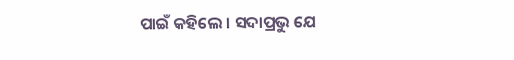ପାଇଁ କହିଲେ । ସଦାପ୍ରଭୁ ଯେ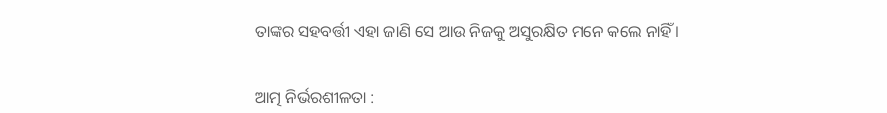ତାଙ୍କର ସହବର୍ତ୍ତୀ ଏହା ଜାଣି ସେ ଆଉ ନିଜକୁ ଅସୁରକ୍ଷିତ ମନେ କଲେ ନାହିଁ ।


ଆତ୍ମ ନିର୍ଭରଶୀଳତା :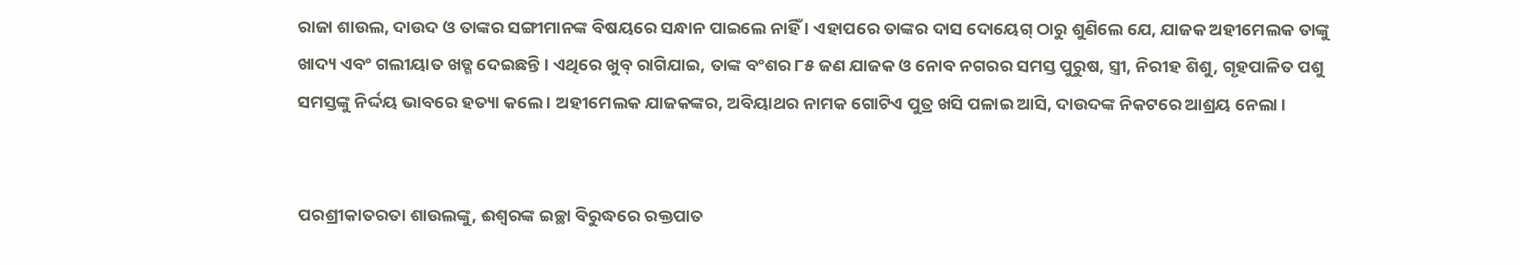ରାଜା ଶାଉଲ, ଦାଉଦ ଓ ତାଙ୍କର ସଙ୍ଗୀମାନଙ୍କ ବିଷୟରେ ସନ୍ଧାନ ପାଇଲେ ନାହିଁ । ଏହାପରେ ତାଙ୍କର ଦାସ ଦୋୟେଗ୍ ଠାରୁ ଶୁଣିଲେ ଯେ, ଯାଜକ ଅହୀମେଲକ ତାଙ୍କୁ ଖାଦ୍ୟ ଏବଂ ଗଲୀୟାତ ଖଡ୍ଗ ଦେଇଛନ୍ତି । ଏଥିରେ ଖୁବ୍ ରାଗିଯାଇ, ତାଙ୍କ ବଂଶର ୮୫ ଜଣ ଯାଜକ ଓ ନୋବ ନଗରର ସମସ୍ତ ପୁରୁଷ, ସ୍ତ୍ରୀ, ନିରୀହ ଶିଶୁ, ଗୃହପାଳିତ ପଶୁ ସମସ୍ତଙ୍କୁ ନିର୍ଦ୍ଦୟ ଭାବରେ ହତ୍ୟା କଲେ । ଅହୀମେଲକ ଯାଜକଙ୍କର, ଅବିୟାଥର ନାମକ ଗୋଟିଏ ପୁତ୍ର ଖସି ପଳାଇ ଆସି, ଦାଉଦଙ୍କ ନିକଟରେ ଆଶ୍ରୟ ନେଲା ।


ପରଶ୍ରୀକାତରତା ଶାଉଲଙ୍କୁ, ଈଶ୍ଵରଙ୍କ ଇଚ୍ଛା ବିରୁଦ୍ଧରେ ରକ୍ତପାତ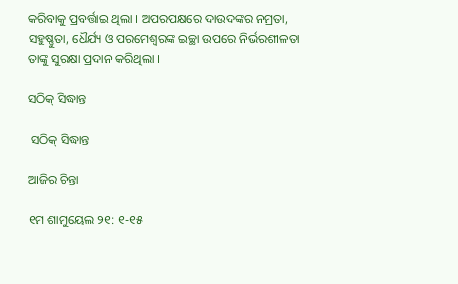କରିବାକୁ ପ୍ରବର୍ତ୍ତାଇ ଥିଲା । ଅପରପକ୍ଷରେ ଦାଉଦଙ୍କର ନମ୍ରତା, ସହୁଷ୍ଣୁତା, ଧୈର୍ଯ୍ୟ ଓ ପରମେଶ୍ବରଙ୍କ ଇଚ୍ଛା ଉପରେ ନିର୍ଭରଶୀଳତା ତାଙ୍କୁ ସୁରକ୍ଷା ପ୍ରଦାନ କରିଥିଲା ।

ସଠିକ୍ ସିଦ୍ଧାନ୍ତ

 ସଠିକ୍ ସିଦ୍ଧାନ୍ତ

ଆଜିର ଚିନ୍ତା

୧ମ ଶାମୁୟେଲ ୨୧: ୧-୧୫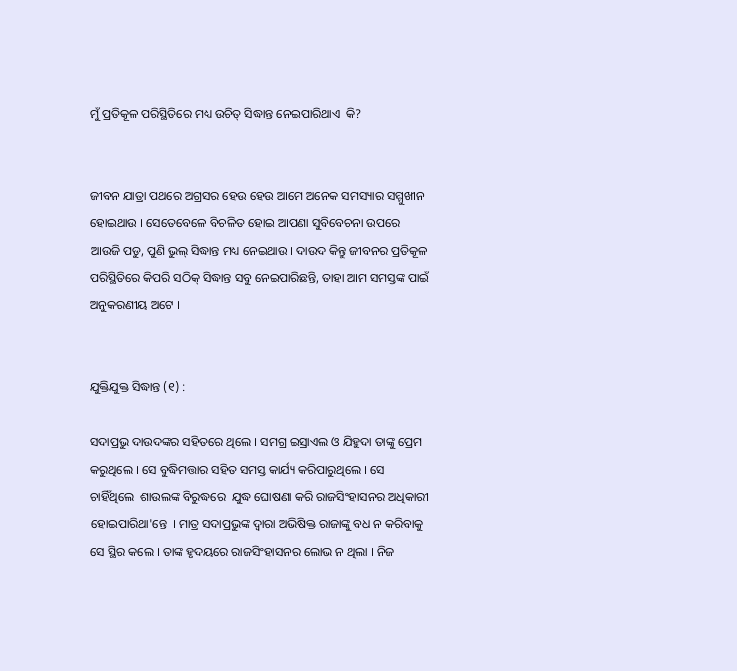ମୁଁ ପ୍ରତିକୂଳ ପରିସ୍ଥିତିରେ ମଧ୍ୟ ଉଚିତ୍ ସିଦ୍ଧାନ୍ତ ନେଇପାରିଥାଏ  କି?


ଜୀବନ ଯାତ୍ରା ପଥରେ ଅଗ୍ରସର ହେଉ ହେଉ ଆମେ ଅନେକ ସମସ୍ୟାର ସମ୍ମୁଖୀନ ହୋଇଥାଉ । ସେତେବେଳେ ବିଚଳିତ ହୋଇ ଆପଣା ସୁବିବେଚନା ଉପରେ ଆଉଜି ପଡୁ, ପୁଣି ଭୁଲ୍ ସିଦ୍ଧାନ୍ତ ମଧ୍ୟ ନେଇଥାଉ । ଦାଉଦ କିନ୍ତୁ ଜୀବନର ପ୍ରତିକୂଳ ପରିସ୍ଥିତିରେ କିପରି ସଠିକ୍ ସିଦ୍ଧାନ୍ତ ସବୁ ନେଇପାରିଛନ୍ତି, ତାହା ଆମ ସମସ୍ତଙ୍କ ପାଇଁ ଅନୁକରଣୀୟ ଅଟେ ।


ଯୁକ୍ତିଯୁକ୍ତ ସିଦ୍ଧାନ୍ତ (୧) :

ସଦାପ୍ରଭୁ ଦାଉଦଙ୍କର ସହିତରେ ଥିଲେ । ସମଗ୍ର ଇସ୍ରାଏଲ ଓ ଯିହୁଦା ତାଙ୍କୁ ପ୍ରେମ କରୁଥିଲେ । ସେ ବୁଦ୍ଧିମତ୍ତାର ସହିତ ସମସ୍ତ କାର୍ଯ୍ୟ କରିପାରୁଥିଲେ । ସେ ଚାହିଁଥିଲେ  ଶାଉଲଙ୍କ ବିରୁଦ୍ଧରେ  ଯୁଦ୍ଧ ଘୋଷଣା କରି ରାଜସିଂହାସନର ଅଧିକାରୀ ହୋଇପାରିଥା'ନ୍ତେ  । ମାତ୍ର ସଦାପ୍ରଭୁଙ୍କ ଦ୍ଵାରା ଅଭିଷିକ୍ତ ରାଜାଙ୍କୁ ବଧ ନ କରିବାକୁ ସେ ସ୍ଥିର କଲେ । ତାଙ୍କ ହୃଦୟରେ ରାଜସିଂହାସନର ଲୋଭ ନ ଥିଲା । ନିଜ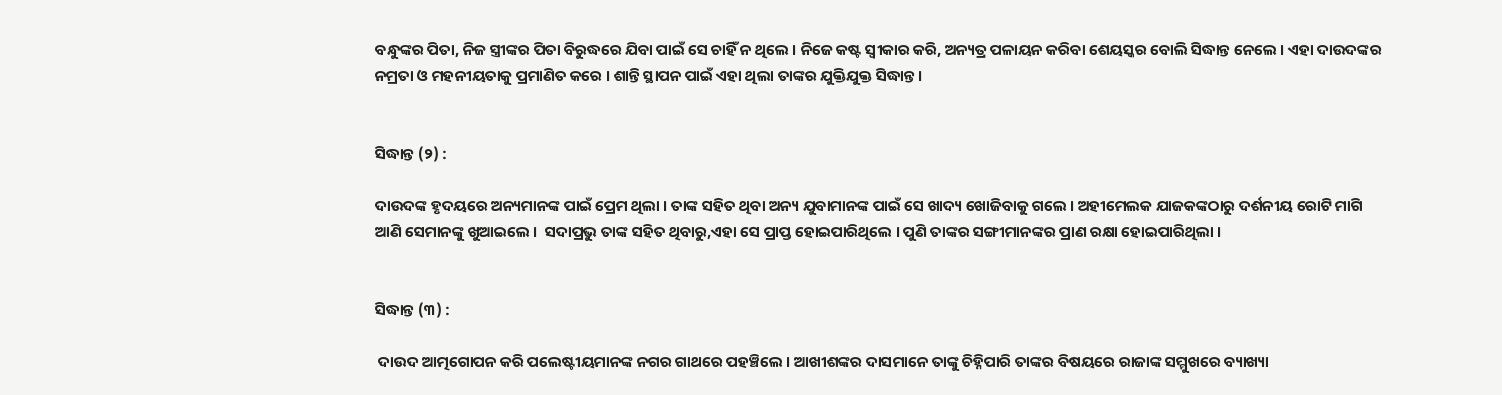ବନ୍ଧୁଙ୍କର ପିତା, ନିଜ ସ୍ତ୍ରୀଙ୍କର ପିତା ବିରୁଦ୍ଧରେ ଯିବା ପାଇଁ ସେ ଚାହିଁ ନ ଥିଲେ । ନିଜେ କଷ୍ଟ ସ୍ଵୀକାର କରି, ଅନ୍ୟତ୍ର ପଳାୟନ କରିବା ଶେୟସ୍କର ବୋଲି ସିଦ୍ଧାନ୍ତ ନେଲେ । ଏହା ଦାଉଦଙ୍କର ନମ୍ରତା ଓ ମହନୀୟତାକୁ ପ୍ରମାଣିତ କରେ । ଶାନ୍ତି ସ୍ଥାପନ ପାଇଁ ଏହା ଥିଲା ତାଙ୍କର ଯୁକ୍ତିଯୁକ୍ତ ସିଦ୍ଧାନ୍ତ ।


ସିଦ୍ଧାନ୍ତ (୨) :

ଦାଉଦଙ୍କ ହୃଦୟରେ ଅନ୍ୟମାନଙ୍କ ପାଇଁ ପ୍ରେମ ଥିଲା । ତାଙ୍କ ସହିତ ଥିବା ଅନ୍ୟ ଯୁବାମାନଙ୍କ ପାଇଁ ସେ ଖାଦ୍ୟ ଖୋଜିବାକୁ ଗଲେ । ଅହୀମେଲକ ଯାଜକଙ୍କଠାରୁ ଦର୍ଶନୀୟ ରୋଟି ମାଗି ଆଣି ସେମାନଙ୍କୁ ଖୁଆଇଲେ ।  ସଦାପ୍ରଭୁ ତାଙ୍କ ସହିତ ଥିବାରୁ,ଏହା ସେ ପ୍ରାପ୍ତ ହୋଇପାରିଥିଲେ । ପୁଣି ତାଙ୍କର ସଙ୍ଗୀମାନଙ୍କର ପ୍ରାଣ ରକ୍ଷା ହୋଇପାରିଥିଲା ।


ସିଦ୍ଧାନ୍ତ (୩) :

 ଦାଉଦ ଆତ୍ମଗୋପନ କରି ପଲେଷ୍ଟୀୟମାନଙ୍କ ନଗର ଗାଥରେ ପହଞ୍ଚିଲେ । ଆଖୀଶଙ୍କର ଦାସମାନେ ତାଙ୍କୁ ଚିହ୍ନିପାରି ତାଙ୍କର ବିଷୟରେ ରାଜାଙ୍କ ସମ୍ମୁଖରେ ବ୍ୟାଖ୍ୟା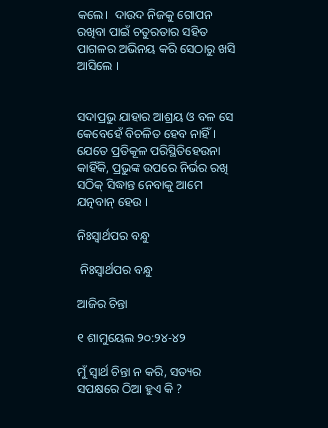କଲେ।  ଦାଉଦ ନିଜକୁ ଗୋପନ ରଖିବା ପାଇଁ ଚତୁରତାର ସହିତ ପାଗଳର ଅଭିନୟ କରି ସେଠାରୁ ଖସି ଆସିଲେ ।


ସଦାପ୍ରଭୁ ଯାହାର ଆଶ୍ରୟ ଓ ବଳ ସେ କେବେହେଁ ବିଚଳିତ ହେବ ନାହିଁ । ଯେତେ ପ୍ରତିକୂଳ ପରିସ୍ଥିତିହେଉନା କାହିଁକି, ପ୍ରଭୁଙ୍କ ଉପରେ ନିର୍ଭର ରଖି ସଠିକ୍ ସିଦ୍ଧାନ୍ତ ନେବାକୁ ଆମେ ଯତ୍ନବାନ୍ ହେଉ ।

ନିଃସ୍ୱାର୍ଥପର ବନ୍ଧୁ

 ନିଃସ୍ୱାର୍ଥପର ବନ୍ଧୁ

ଆଜିର ଚିନ୍ତା

୧ ଶାମୁୟେଲ ୨୦:୨୪-୪୨

ମୁଁ ସ୍ୱାର୍ଥ ଚିନ୍ତା ନ କରି, ସତ୍ୟର ସପକ୍ଷରେ ଠିଆ ହୁଏ କି ?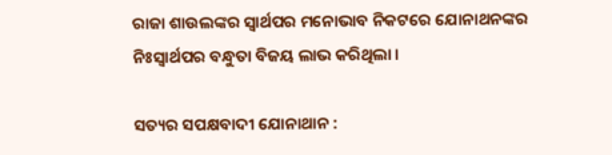ରାଜା ଶାଉଲଙ୍କର ସ୍ୱାର୍ଥପର ମନୋଭାବ ନିକଟରେ ଯୋନାଥନଙ୍କର ନିଃସ୍ୱାର୍ଥପର ବନ୍ଧୁତା ବିଜୟ ଲାଭ କରିଥିଲା ।

ସତ୍ୟର ସପକ୍ଷବାଦୀ ଯୋନାଥାନ :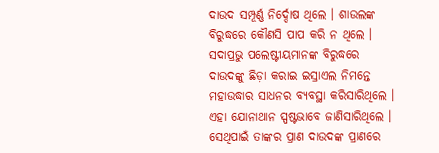ଦାଉଦ ସମ୍ପୂର୍ଣ୍ଣ ନିର୍ଦ୍ଦୋଷ ଥିଲେ । ଶାଉଲଙ୍କ ବିରୁଦ୍ଧରେ କୌଣସି ପାପ କରି ନ ଥିଲେ । ସଦାପ୍ରଭୁ ପଲେଷ୍ଟୀୟମାନଙ୍କ ବିରୁଦ୍ଧରେ ଦାଉଦଙ୍କୁ ଛିଡ଼ା କରାଇ ଇସ୍ରାଏଲ ନିମନ୍ତେ ମହାଉଦ୍ଧାର ସାଧନର ବ୍ୟବସ୍ଥା କରିସାରିଥିଲେ । ଏହା ଯୋନାଥାନ ସ୍ପଷ୍ଟଭାବେ ଜାଣିସାରିଥିଲେ । ସେଥିପାଇଁ ତାଙ୍କର ପ୍ରାଣ ଦାଉଦଙ୍କ ପ୍ରାଣରେ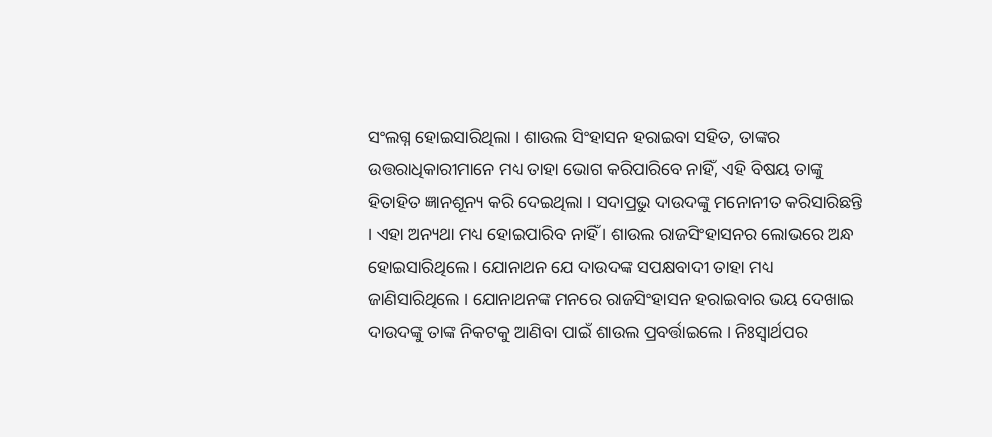ସଂଲଗ୍ନ ହୋଇସାରିଥିଲା । ଶାଉଲ ସିଂହାସନ ହରାଇବା ସହିତ, ତାଙ୍କର ଉତ୍ତରାଧିକାରୀମାନେ ମଧ୍ୟ ତାହା ଭୋଗ କରିପାରିବେ ନାହିଁ, ଏହି ବିଷୟ ତାଙ୍କୁ ହିତାହିତ ଜ୍ଞାନଶୂନ୍ୟ କରି ଦେଇଥିଲା । ସଦାପ୍ରଭୁ ଦାଉଦଙ୍କୁ ମନୋନୀତ କରିସାରିଛନ୍ତି । ଏହା ଅନ୍ୟଥା ମଧ୍ୟ ହୋଇପାରିବ ନାହିଁ । ଶାଉଲ ରାଜସିଂହାସନର ଲୋଭରେ ଅନ୍ଧ ହୋଇସାରିଥିଲେ । ଯୋନାଥନ ଯେ ଦାଉଦଙ୍କ ସପକ୍ଷବାଦୀ ତାହା ମଧ୍ୟ ଜାଣିସାରିଥିଲେ । ଯୋନାଥନଙ୍କ ମନରେ ରାଜସିଂହାସନ ହରାଇବାର ଭୟ ଦେଖାଇ ଦାଉଦଙ୍କୁ ତାଙ୍କ ନିକଟକୁ ଆଣିବା ପାଇଁ ଶାଉଲ ପ୍ରବର୍ତ୍ତାଇଲେ । ନିଃସ୍ୱାର୍ଥପର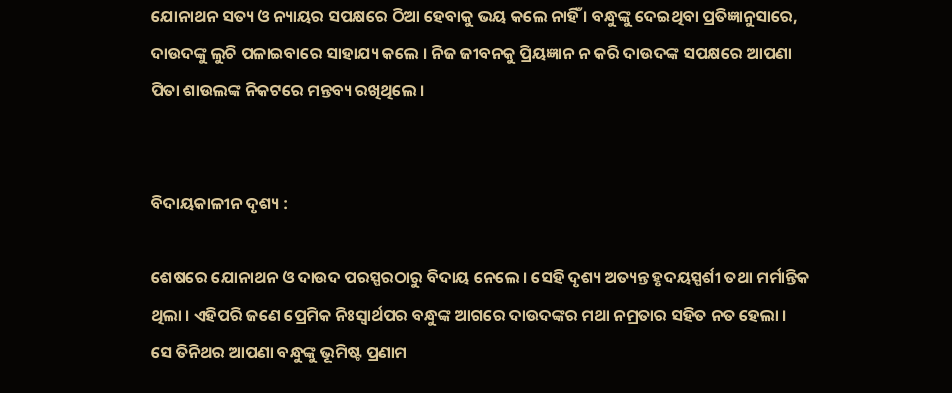ଯୋନାଥନ ସତ୍ୟ ଓ ନ୍ୟାୟର ସପକ୍ଷରେ ଠିଆ ହେବାକୁ ଭୟ କଲେ ନାହିଁ । ବନ୍ଧୁଙ୍କୁ ଦେଇଥିବା ପ୍ରତିଜ୍ଞାନୁସାରେ, ଦାଉଦଙ୍କୁ ଲୁଚି ପଳାଇବାରେ ସାହାଯ୍ୟ କଲେ । ନିଜ ଜୀବନକୁ ପ୍ରିୟଜ୍ଞାନ ନ କରି ଦାଉଦଙ୍କ ସପକ୍ଷରେ ଆପଣା ପିତା ଶାଉଲଙ୍କ ନିକଟରେ ମନ୍ତବ୍ୟ ରଖିଥିଲେ ।


ବିଦାୟକାଳୀନ ଦୃଶ୍ୟ :

ଶେଷରେ ଯୋନାଥନ ଓ ଦାଉଦ ପରସ୍ପରଠାରୁ ବିଦାୟ ନେଲେ । ସେହି ଦୃଶ୍ୟ ଅତ୍ୟନ୍ତ ହୃଦୟସ୍ପର୍ଶୀ ତଥା ମର୍ମାନ୍ତିକ ଥିଲା । ଏହିପରି ଜଣେ ପ୍ରେମିକ ନିଃସ୍ୱାର୍ଥପର ବନ୍ଧୁଙ୍କ ଆଗରେ ଦାଉଦଙ୍କର ମଥା ନମ୍ରତାର ସହିତ ନତ ହେଲା । ସେ ତିନିଥର ଆପଣା ବନ୍ଧୁଙ୍କୁ ଭୂମିଷ୍ଟ ପ୍ରଣାମ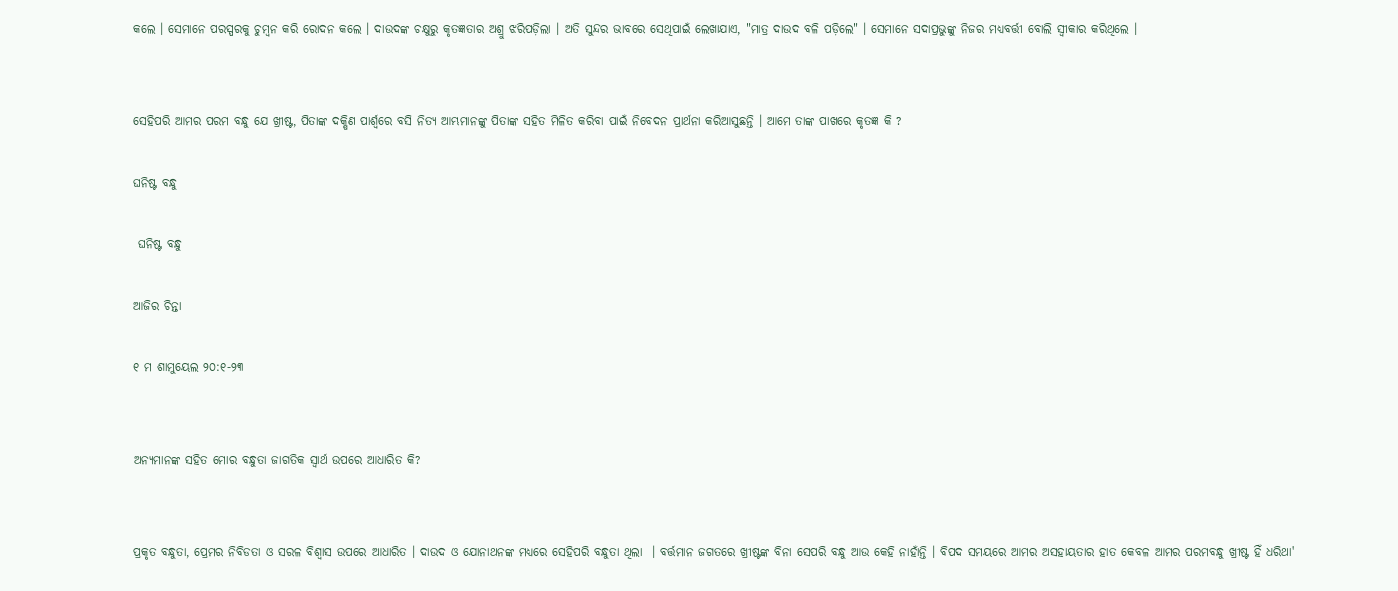କଲେ । ସେମାନେ ପରସ୍ପରକୁ ଚୁମ୍ବନ କରି ରୋଦନ କଲେ । ଦାଉଦଙ୍କ ଚକ୍ଷୁରୁ କୃତଜ୍ଞତାର ଅଶ୍ରୁ ଝରିପଡ଼ିଲା । ଅତି ସୁନ୍ଦର ଭାବରେ ସେଥିପାଇଁ ଲେଖାଯାଏ, "ମାତ୍ର ଦାଉଦ ବଳି ପଡ଼ିଲେ" । ସେମାନେ ସଦାପ୍ରଭୁଙ୍କୁ ନିଜର ମଧ୍ୟବର୍ତ୍ତୀ ବୋଲି ସ୍ଵୀକାର କରିଥିଲେ ।


ସେହିପରି ଆମର ପରମ ବନ୍ଧୁ ଯେ ଖ୍ରୀଷ୍ଟ, ପିତାଙ୍କ ଦକ୍ଷିଣ ପାର୍ଶ୍ୱରେ ବସି ନିତ୍ୟ ଆମ୍ଭମାନଙ୍କୁ ପିତାଙ୍କ ସହିତ ମିଳିତ କରିବା ପାଇଁ ନିବେଦନ ପ୍ରାର୍ଥନା କରିଆସୁଛନ୍ତି । ଆମେ ତାଙ୍କ ପାଖରେ କୃତଜ୍ଞ କି ?

ଘନିଷ୍ଟ ବନ୍ଧୁ

 ଘନିଷ୍ଟ ବନ୍ଧୁ

ଆଜିର ଚିନ୍ତା

୧ ମ ଶାମୁୟେଲ ୨୦:୧-୨୩


ଅନ୍ୟମାନଙ୍କ ସହିତ ମୋର ବନ୍ଧୁତା ଜାଗତିକ ସ୍ୱାର୍ଥ ଉପରେ ଆଧାରିତ କି?


ପ୍ରକୃତ ବନ୍ଧୁତା, ପ୍ରେମର ନିବିଡତା ଓ ସରଳ ବିଶ୍ଵାସ ଉପରେ ଆଧାରିତ । ଦାଉଦ ଓ ଯୋନାଥନଙ୍କ ମଧ୍ୟରେ ସେହିପରି ବନ୍ଧୁତା ଥିଲା  । ବର୍ତ୍ତମାନ ଜଗତରେ ଖ୍ରୀଷ୍ଟଙ୍କ ବିନା ସେପରି ବନ୍ଧୁ ଆଉ କେହି ନାହାଁନ୍ତି । ବିପଦ ସମୟରେ ଆମର ଅସହାୟତାର ହାତ କେବଳ ଆମର ପରମବନ୍ଧୁ ଖ୍ରୀଷ୍ଟ ହିଁ ଧରିଥା'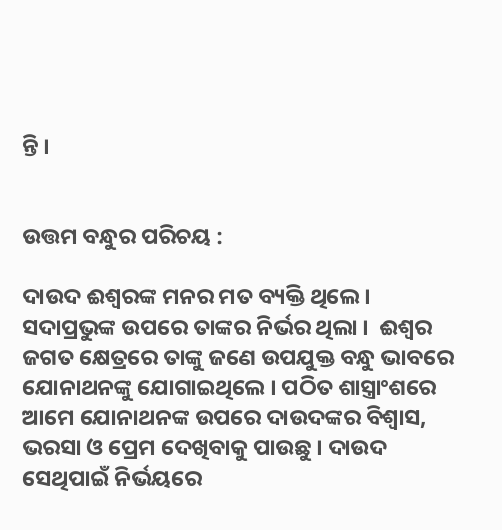ନ୍ତି ।


ଉତ୍ତମ ବନ୍ଧୁର ପରିଚୟ :

ଦାଉଦ ଈଶ୍ଵରଙ୍କ ମନର ମତ ବ୍ୟକ୍ତି ଥିଲେ । ସଦାପ୍ରଭୁଙ୍କ ଉପରେ ତାଙ୍କର ନିର୍ଭର ଥିଲା ।  ଈଶ୍ଵର ଜଗତ କ୍ଷେତ୍ରରେ ତାଙ୍କୁ ଜଣେ ଉପଯୁକ୍ତ ବନ୍ଧୁ ଭାବରେ ଯୋନାଥନଙ୍କୁ ଯୋଗାଇଥିଲେ । ପଠିତ ଶାସ୍ତ୍ରାଂଶରେ ଆମେ ଯୋନାଥନଙ୍କ ଉପରେ ଦାଉଦଙ୍କର ବିଶ୍ଵାସ, ଭରସା ଓ ପ୍ରେମ ଦେଖିବାକୁ ପାଉଛୁ । ଦାଉଦ ସେଥିପାଇଁ ନିର୍ଭୟରେ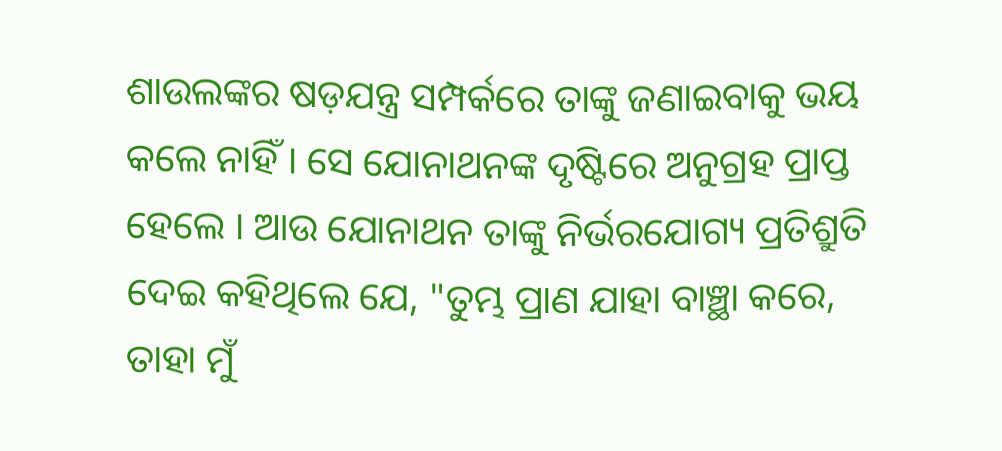ଶାଉଲଙ୍କର ଷଡ଼ଯନ୍ତ୍ର ସମ୍ପର୍କରେ ତାଙ୍କୁ ଜଣାଇବାକୁ ଭୟ କଲେ ନାହିଁ । ସେ ଯୋନାଥନଙ୍କ ଦୃଷ୍ଟିରେ ଅନୁଗ୍ରହ ପ୍ରାପ୍ତ ହେଲେ । ଆଉ ଯୋନାଥନ ତାଙ୍କୁ ନିର୍ଭରଯୋଗ୍ୟ ପ୍ରତିଶ୍ରୁତି ଦେଇ କହିଥିଲେ ଯେ, "ତୁମ୍ଭ ପ୍ରାଣ ଯାହା ବାଞ୍ଛା କରେ, ତାହା ମୁଁ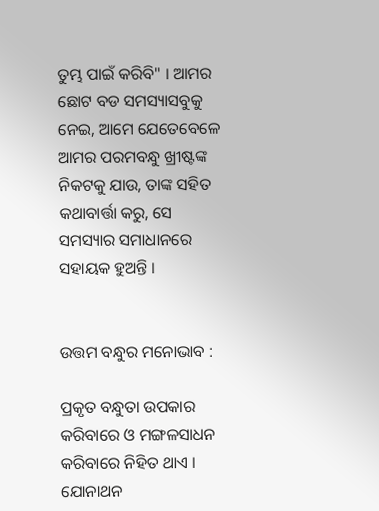ତୁମ୍ଭ ପାଇଁ କରିବି" । ଆମର ଛୋଟ ବଡ ସମସ୍ୟାସବୁକୁ ନେଇ, ଆମେ ଯେତେବେଳେ ଆମର ପରମବନ୍ଧୁ ଖ୍ରୀଷ୍ଟଙ୍କ ନିକଟକୁ ଯାଉ, ତାଙ୍କ ସହିତ କଥାବାର୍ତ୍ତା କରୁ, ସେ ସମସ୍ୟାର ସମାଧାନରେ ସହାୟକ ହୁଅନ୍ତି ।


ଉତ୍ତମ ବନ୍ଧୁର ମନୋଭାବ :

ପ୍ରକୃତ ବନ୍ଧୁତା ଉପକାର କରିବାରେ ଓ ମଙ୍ଗଳସାଧନ କରିବାରେ ନିହିତ ଥାଏ । ଯୋନାଥନ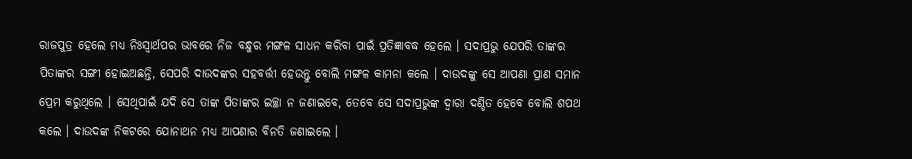ରାଜପୁତ୍ର ହେଲେ ମଧ୍ୟ ନିଃସ୍ଵାର୍ଥପର ଭାବରେ ନିଜ ବନ୍ଧୁର ମଙ୍ଗଳ ସାଧନ କରିବା ପାଇଁ ପ୍ରତିଜ୍ଞାବଦ୍ଧ ହେଲେ । ସଦାପ୍ରଭୁ ଯେପରି ତାଙ୍କର ପିତାଙ୍କର ସଙ୍ଗୀ ହୋଇଅଛନ୍ତି, ସେପରି ଦାଉଦଙ୍କର ସହବର୍ତ୍ତୀ ହେଉନ୍ତୁ ବୋଲି ମଙ୍ଗଳ କାମନା କଲେ । ଦାଉଦଙ୍କୁ ସେ ଆପଣା ପ୍ରାଣ ସମାନ ପ୍ରେମ କରୁଥିଲେ । ସେଥିପାଇଁ ଯଦି ସେ ତାଙ୍କ ପିତାଙ୍କର ଇଚ୍ଛା ନ ଜଣାଇବେ, ତେବେ ସେ ସଦାପ୍ରଭୁଙ୍କ ଦ୍ଵାରା ଦଣ୍ଡିତ ହେବେ ବୋଲି ଶପଥ କଲେ । ଦାଉଦଙ୍କ ନିକଟରେ ଯୋନାଥନ ମଧ୍ୟ ଆପଣାର ବିନତି ଜଣାଇଲେ ।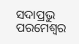ସଦାପ୍ରଭୁ ପରମେଶ୍ୱର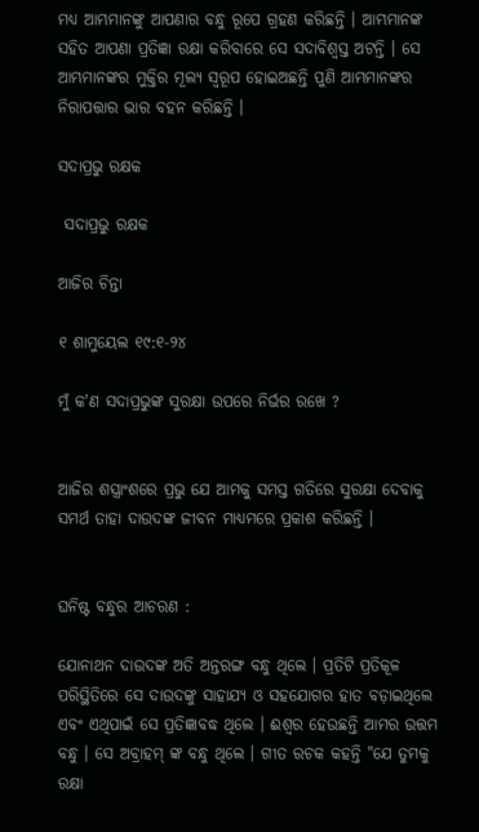ମଧ୍ୟ ଆମ୍ଭମାନଙ୍କୁ ଆପଣାର ବନ୍ଧୁ ରୂପେ ଗ୍ରହଣ କରିଛନ୍ତି । ଆମ୍ଭମାନଙ୍କ ସହିତ ଆପଣା ପ୍ରତିଜ୍ଞା ରକ୍ଷା କରିବାରେ ସେ ସଦାବିଶ୍ଵସ୍ତ ଅଟନ୍ତି । ସେ ଆମ୍ଭମାନଙ୍କର ମୁକ୍ତିର ମୂଲ୍ୟ ସ୍ବରୂପ ହୋଇଅଛନ୍ତି ପୁଣି ଆମ୍ଭମାନଙ୍କର ନିରାପତ୍ତାର ଭାର ବହନ କରିଛନ୍ତି ।

ସଦାପ୍ରଭୁ ରକ୍ଷକ

 ସଦାପ୍ରଭୁ ରକ୍ଷକ

ଆଜିର ଚିନ୍ତା

୧ ଶାମୁୟେଲ ୧୯:୧-୨୪

ମୁଁ କ'ଣ ସଦାପ୍ରଭୁଙ୍କ ସୁରକ୍ଷା ଉପରେ ନିର୍ଭର ରଖେ ?


ଆଜିର ଶସ୍ତ୍ରାଂଶରେ ପ୍ରଭୁ ଯେ ଆମକୁ ସମସ୍ତ ଗତିରେ ସୁରକ୍ଷା ଦେବାକୁ ସମର୍ଥ ତାହା ଦାଉଦଙ୍କ ଜୀବନ ମାଧ୍ୟମରେ ପ୍ରକାଶ କରିଛନ୍ତି ।


ଘନିଷ୍ଟ ବନ୍ଧୁର ଆଚରଣ :

ଯୋନାଥନ ଦାଉଦଙ୍କ ଅତି ଅନ୍ତରଙ୍ଗ ବନ୍ଧୁ ଥିଲେ । ପ୍ରତିଟି ପ୍ରତିକୂଳ ପରିସ୍ଥିତିରେ ସେ ଦାଉଦଙ୍କୁ ସାହାଯ୍ୟ ଓ ସହଯୋଗର ହାତ ବଡ଼ାଇଥିଲେ ଏବଂ ଏଥିପାଇଁ ସେ ପ୍ରତିଜ୍ଞାବଦ୍ଧ ଥିଲେ । ଈଶ୍ଵର ହେଉଛନ୍ତି ଆମର ଉତ୍ତମ ବନ୍ଧୁ । ସେ ଅବ୍ରାହମ୍ ଙ୍କ ବନ୍ଧୁ ଥିଲେ । ଗୀତ ରଚକ କହନ୍ତି "ଯେ ତୁମକୁ ରକ୍ଷା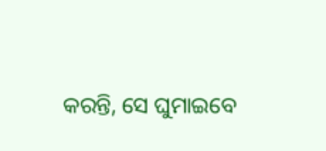କରନ୍ତି, ସେ ଘୁମାଇବେ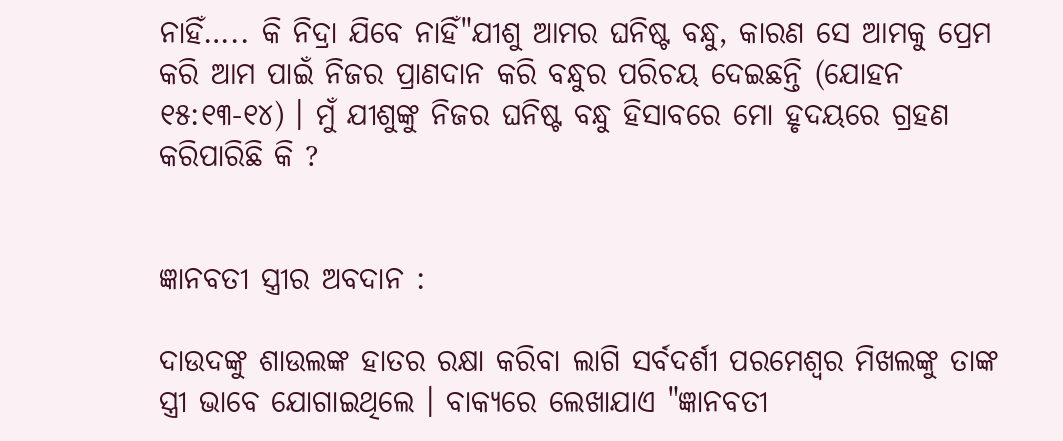ନାହିଁ….. କି ନିଦ୍ରା ଯିବେ ନାହିଁ"ଯୀଶୁ ଆମର ଘନିଷ୍ଟ ବନ୍ଧୁ, କାରଣ ସେ ଆମକୁ ପ୍ରେମ କରି ଆମ ପାଇଁ ନିଜର ପ୍ରାଣଦାନ କରି ବନ୍ଧୁର ପରିଚୟ ଦେଇଛନ୍ତି (ଯୋହନ ୧୫:୧୩-୧୪) । ମୁଁ ଯୀଶୁଙ୍କୁ ନିଜର ଘନିଷ୍ଟ ବନ୍ଧୁ ହିସାବରେ ମୋ ହୃଦୟରେ ଗ୍ରହଣ କରିପାରିଛି କି ?


ଜ୍ଞାନବତୀ ସ୍ତ୍ରୀର ଅବଦାନ :

ଦାଉଦଙ୍କୁ ଶାଉଲଙ୍କ ହାତର ରକ୍ଷା କରିବା ଲାଗି ସର୍ବଦର୍ଶୀ ପରମେଶ୍ୱର ମିଖଲଙ୍କୁ ତାଙ୍କ ସ୍ତ୍ରୀ ଭାବେ ଯୋଗାଇଥିଲେ । ବାକ୍ୟରେ ଲେଖାଯାଏ "ଜ୍ଞାନବତୀ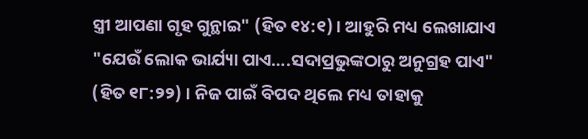ସ୍ତ୍ରୀ ଆପଣା ଗୃହ ଗୁନ୍ଥାଇ" (ହିତ ୧୪:୧) । ଆହୁରି ମଧ୍ୟ ଲେଖାଯାଏ "ଯେଉଁ ଲୋକ ଭାର୍ଯ୍ୟା ପାଏ….ସଦାପ୍ରଭୁଙ୍କଠାରୁ ଅନୁଗ୍ରହ ପାଏ" (ହିତ ୧୮:୨୨) । ନିଜ ପାଇଁ ବିପଦ ଥିଲେ ମଧ୍ୟ ତାହାକୁ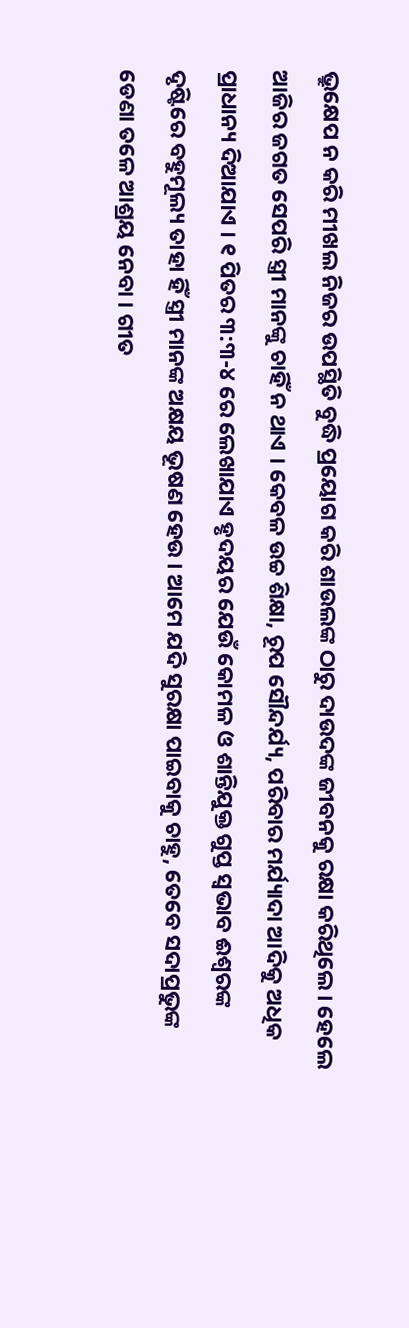ଭ୍ରୁକ୍ଷେପ ନ କରି ମୀଖଲ ନିଜର ଉପସ୍ଥିତି ବୁଦ୍ଧି ପ୍ରୟୋଗ କରି ଶାଉଲଙ୍କ ଠାରୁ ଦାଉଦଙ୍କ ଜୀବନକୁ ରକ୍ଷା କରିଥିଲେ । ହେଲେ ଆଜିର ଜଗତ ସେପରି ସ୍ତ୍ରୀ ମାନଙ୍କୁ ଚାହିଁ ନ ଥାଏ । କେବଳ ଉଚ୍ଚ ଶିକ୍ଷା, ରୂପ ସୌନ୍ଦର୍ଯ୍ୟ, ପରିବାର ମର୍ଯ୍ୟାଦା ଆଦିକୁ ଅଧିକ ପ୍ରାଧାନ୍ୟ ଦିଆଯାଏ । ୧ ପିତର ୩:୩-୪ ରେ ଲେଖାଯାଏ ହୃଦୟର ଯେଉଁ କୋମଳ ଓ ଶାନ୍ତିଯୁକ୍ତ ଗୁପ୍ତ ସ୍ଵଭାବ ଈଶ୍ୱରଙ୍କ ଦୃଷ୍ଟିରେ ବହୁମୂଲ୍ୟ ତାହା ହିଁ ସ୍ତ୍ରୀ ମାନଙ୍କ ଅକ୍ଷୟ ଭୂଷଣ ହେଉ । ଆମେ ଯଦି ସୁରକ୍ଷା ପାଇବାକୁ ଚାହୁ, ତେବେ ସଦାପ୍ରଭୁଙ୍କ ଡେଣା ତଳେ ଆଶ୍ରୟ ନେବା । ଗୀତ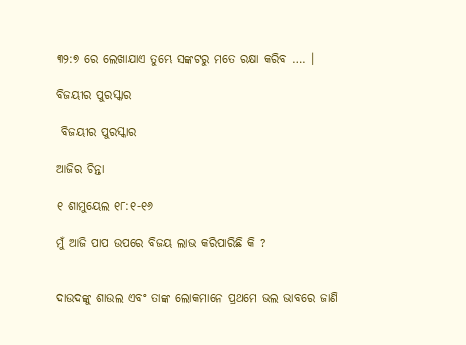୩୨:୭ ରେ ଲେଖାଯାଏ ତୁମ୍ଭେ ସଙ୍କଟରୁ ମତେ ରକ୍ଷା କରିବ …. ।

ବିଜୟୀର ପୁରସ୍କାର

 ବିଜୟୀର ପୁରସ୍କାର

ଆଜିର ଚିନ୍ତା

୧ ଶାମୁୟେଲ ୧୮:୧-୧୬

ମୁଁ ଆଜି ପାପ ଉପରେ ବିଜୟ ଲାଭ କରିପାରିଛି କି ?


ଦାଉଦଙ୍କୁ ଶାଉଲ ଏବଂ ତାଙ୍କ ଲୋକମାନେ ପ୍ରଥମେ ଭଲ ଭାବରେ ଜାଣି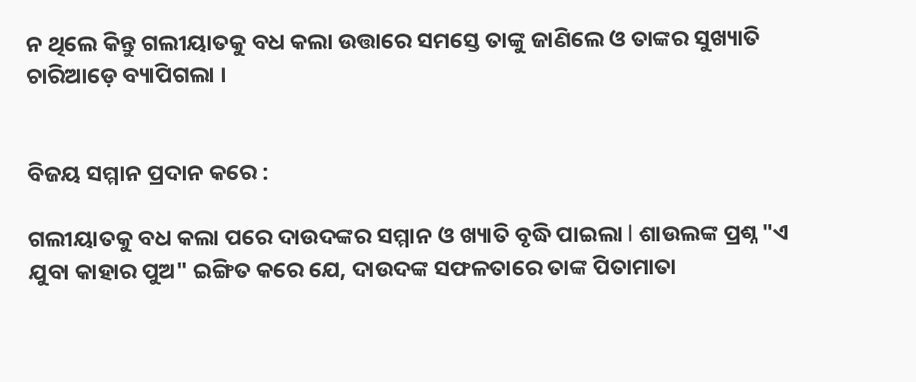ନ ଥିଲେ କିନ୍ତୁ ଗଲୀୟାତକୁ ବଧ କଲା ଉତ୍ତାରେ ସମସ୍ତେ ତାଙ୍କୁ ଜାଣିଲେ ଓ ତାଙ୍କର ସୁଖ୍ୟାତି ଚାରିଆଡ଼େ ବ୍ୟାପିଗଲା ।


ବିଜୟ ସମ୍ମାନ ପ୍ରଦାନ କରେ :

ଗଲୀୟାତକୁ ବଧ କଲା ପରେ ଦାଉଦଙ୍କର ସମ୍ମାନ ଓ ଖ୍ୟାତି ବୃଦ୍ଧି ପାଇଲା l ଶାଉଲଙ୍କ ପ୍ରଶ୍ନ "ଏ ଯୁବା କାହାର ପୁଅ" ଇଙ୍ଗିତ କରେ ଯେ, ଦାଉଦଙ୍କ ସଫଳତାରେ ତାଙ୍କ ପିତାମାତା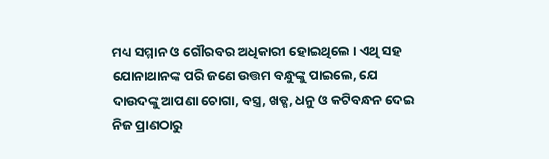ମଧ୍ୟ ସମ୍ମାନ ଓ ଗୌରବର ଅଧିକାରୀ ହୋଇଥିଲେ । ଏଥି ସହ ଯୋନାଥାନଙ୍କ ପରି ଜଣେ ଉତ୍ତମ ବନ୍ଧୁଙ୍କୁ ପାଇଲେ, ଯେ ଦାଉଦଙ୍କୁ ଆପଣା ଚୋଗା, ବସ୍ତ୍ର, ଖଡ୍ଗ, ଧନୁ ଓ କଟିବନ୍ଧନ ଦେଇ ନିଜ ପ୍ରାଣଠାରୁ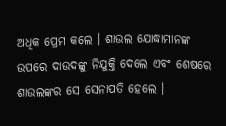ଅଧିକ ପ୍ରେମ କଲେ । ଶାଉଲ ଯୋଦ୍ଧାମାନଙ୍କ ଉପରେ ଦାଉଦଙ୍କୁ ନିଯୁକ୍ତି ଦେଲେ ଏବଂ ଶେଷରେ ଶାଉଲଙ୍କର ସେ ସେନାପତି ହେଲେ ।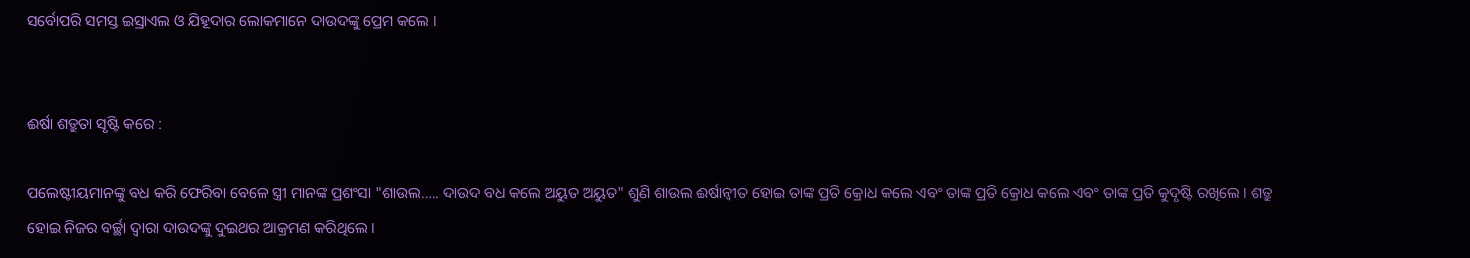ସର୍ବୋପରି ସମସ୍ତ ଇସ୍ରାଏଲ ଓ ଯିହୂଦାର ଲୋକମାନେ ଦାଉଦଙ୍କୁ ପ୍ରେମ କଲେ ।


ଈର୍ଷା ଶତ୍ରୁତା ସୃଷ୍ଟି କରେ :

ପଲେଷ୍ଟୀୟମାନଙ୍କୁ ବଧ କରି ଫେରିବା ବେଳେ ସ୍ତ୍ରୀ ମାନଙ୍କ ପ୍ରଶଂସା "ଶାଉଲ….. ଦାଉଦ ବଧ କଲେ ଅୟୁତ ଅୟୁତ" ଶୁଣି ଶାଉଲ ଈର୍ଷାନ୍ଵୀତ ହୋଇ ତାଙ୍କ ପ୍ରତି କ୍ରୋଧ କଲେ ଏବଂ ତାଙ୍କ ପ୍ରତି କ୍ରୋଧ କଲେ ଏବଂ ତାଙ୍କ ପ୍ରତି କୁଦୃଷ୍ଟି ରଖିଲେ । ଶତ୍ରୁ ହୋଇ ନିଜର ବର୍ଚ୍ଛା ଦ୍ଵାରା ଦାଉଦଙ୍କୁ ଦୁଇଥର ଆକ୍ରମଣ କରିଥିଲେ ।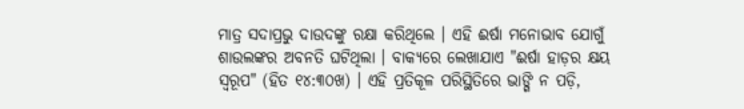ମାତ୍ର ସଦାପ୍ରଭୁ ଦାଉଦଙ୍କୁ ରକ୍ଷା କରିଥିଲେ । ଏହି ଈର୍ଷା ମନୋଭାବ ଯୋଗୁଁ ଶାଉଲଙ୍କର ଅବନତି ଘଟିଥିଲା । ବାକ୍ୟରେ ଲେଖାଯାଏ "ଈର୍ଷା ହାଡ଼ର କ୍ଷୟ ସ୍ଵରୂପ" (ହିତ ୧୪:୩୦ଖ) । ଏହି ପ୍ରତିକୂଳ ପରିସ୍ଥିତିରେ ଭାଙ୍ଗି ନ ପଡ଼ି,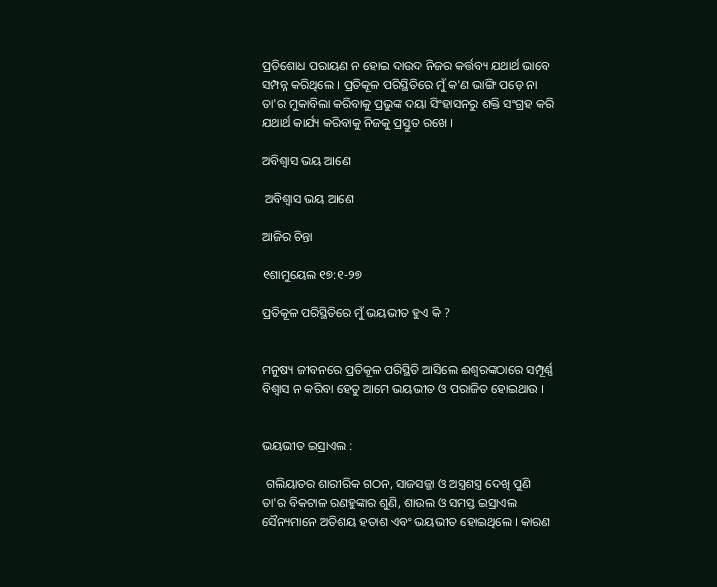ପ୍ରତିଶୋଧ ପରାୟଣ ନ ହୋଇ ଦାଉଦ ନିଜର କର୍ତ୍ତବ୍ୟ ଯଥାର୍ଥ ଭାବେ ସମ୍ପନ୍ନ କରିଥିଲେ । ପ୍ରତିକୂଳ ପରିସ୍ଥିତିରେ ମୁଁ କ'ଣ ଭାଙ୍ଗି ପଡ଼େ ନା ତା'ର ମୁକାବିଲା କରିବାକୁ ପ୍ରଭୁଙ୍କ ଦୟା ସିଂହାସନରୁ ଶକ୍ତି ସଂଗ୍ରହ କରି ଯଥାର୍ଥ କାର୍ଯ୍ୟ କରିବାକୁ ନିଜକୁ ପ୍ରସ୍ତୁତ ରଖେ ।

ଅବିଶ୍ବାସ ଭୟ ଆଣେ

 ଅବିଶ୍ବାସ ଭୟ ଆଣେ

ଆଜିର ଚିନ୍ତା

୧ଶାମୁୟେଲ ୧୭:୧-୨୭

ପ୍ରତିକୂଳ ପରିସ୍ଥିତିରେ ମୁଁ ଭୟଭୀତ ହୁଏ କି ?


ମନୁଷ୍ୟ ଜୀବନରେ ପ୍ରତିକୂଳ ପରିସ୍ଥିତି ଆସିଲେ ଈଶ୍ୱରଙ୍କଠାରେ ସମ୍ପୂର୍ଣ୍ଣ ବିଶ୍ଵାସ ନ କରିବା ହେତୁ ଆମେ ଭୟଭୀତ ଓ ପରାଜିତ ହୋଇଥାଉ ।


ଭୟଭୀତ ଇସ୍ରାଏଲ :

 ଗଲିୟାତର ଶାରୀରିକ ଗଠନ, ସାଜସଜ୍ଜା ଓ ଅସ୍ତ୍ରଶସ୍ତ୍ର ଦେଖି ପୁଣି ତା'ର ବିକଟାଳ ରଣହୁଙ୍କାର ଶୁଣି, ଶାଉଲ ଓ ସମସ୍ତ ଇସ୍ରାଏଲ ସୈନ୍ୟମାନେ ଅତିଶୟ ହତାଶ ଏବଂ ଭୟଭୀତ ହୋଇଥିଲେ । କାରଣ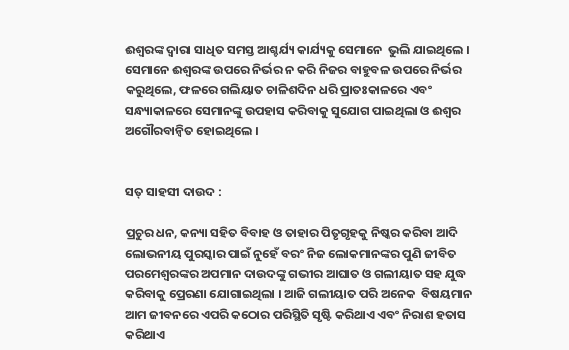ଈଶ୍ୱରଙ୍କ ଦ୍ଵାରା ସାଧିତ ସମସ୍ତ ଆଶ୍ଚର୍ଯ୍ୟ କାର୍ଯ୍ୟକୁ ସେମାନେ  ଭୁଲି ଯାଇଥିଲେ । ସେମାନେ ଈଶ୍ୱରଙ୍କ ଉପରେ ନିର୍ଭର ନ କରି ନିଜର ବାହୁବଳ ଉପରେ ନିର୍ଭର କରୁଥିଲେ, ଫଳରେ ଗଲିୟାତ ଚାଳିଶଦିନ ଧରି ପ୍ରାତଃକାଳରେ ଏବଂ ସନ୍ଧ୍ୟାକାଳରେ ସେମାନଙ୍କୁ ଉପହାସ କରିବାକୁ ସୁଯୋଗ ପାଇଥିଲା ଓ ଈଶ୍ଵର ଅଗୌରବାନ୍ଵିତ ହୋଇଥିଲେ ।


ସତ୍ ସାହସୀ ଦାଉଦ :

ପ୍ରଚୁର ଧନ, କନ୍ୟା ସହିତ ବିବାହ ଓ ତାହାର ପିତୃଗୃହକୁ ନିଷ୍କର କରିବା ଆଦି ଲୋଭନୀୟ ପୁରସ୍କାର ପାଇଁ ନୁହେଁ ବରଂ ନିଜ ଲୋକମାନଙ୍କର ପୁଣି ଜୀବିତ ପରମେଶ୍ୱରଙ୍କର ଅପମାନ ଦାଉଦଙ୍କୁ ଗଭୀର ଆଘାତ ଓ ଗଲୀୟାତ ସହ ଯୁଦ୍ଧ କରିବାକୁ ପ୍ରେରଣା ଯୋଗାଇଥିଲା । ଆଜି ଗଲୀୟାତ ପରି ଅନେକ  ବିଷୟମାନ ଆମ ଜୀବନରେ ଏପରି କଠୋର ପରିସ୍ଥିତି ସୃଷ୍ଟି କରିଥାଏ ଏବଂ ନିରାଶ ହତାସ କରିଥାଏ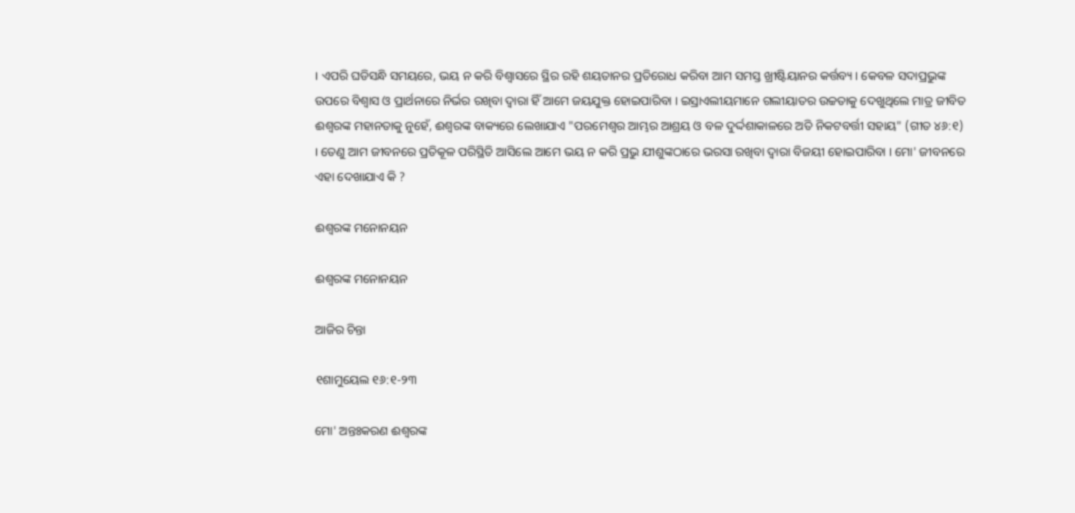। ଏପରି ଘଡିସନ୍ଧି ସମୟରେ, ଭୟ ନ କରି ବିଶ୍ଵାସରେ ସ୍ଥିର ରହି ଶୟତାନର ପ୍ରତିରୋଧ କରିବା ଆମ ସମସ୍ତ ଖ୍ରୀଷ୍ଟିୟାନର କର୍ତ୍ତବ୍ୟ । କେବଳ ସଦାପ୍ରଭୁଙ୍କ ଉପରେ ବିଶ୍ଵାସ ଓ ପ୍ରାର୍ଥନାରେ ନିର୍ଭର ରଖିବା ଦ୍ଵାରା ହିଁ ଆମେ ଜୟଯୁକ୍ତ ହୋଇପାରିବା । ଇସ୍ରାଏଲୀୟମାନେ ଗଲୀୟାତର ଉଚ୍ଚତାକୁ ଦେଖୁଥିଲେ ମାତ୍ର ଜୀବିତ ଈଶ୍ୱରଙ୍କ ମହାନତାକୁ ନୁହେଁ, ଈଶ୍ୱରଙ୍କ ବାକ୍ୟରେ ଲେଖାଯାଏ "ପରମେଶ୍ୱର ଆମ୍ଭର ଆଶ୍ରୟ ଓ ବଳ ଦୁର୍ଦ୍ଦଶାକାଳରେ ଅତି ନିକଟବର୍ତ୍ତୀ ସହାୟ" (ଗୀତ ୪୬:୧) । ତେଣୁ ଆମ ଜୀବନରେ ପ୍ରତିକୂଳ ପରିସ୍ଥିତି ଆସିଲେ ଆମେ ଭୟ ନ କରି ପ୍ରଭୁ ଯୀଶୁଙ୍କଠାରେ ଭରସା ରଖିବା ଦ୍ଵାରା ବିଜୟୀ ହୋଇପାରିବା । ମୋ' ଜୀବନରେ ଏହା ଦେଖାଯାଏ କି ?

ଈଶ୍ୱରଙ୍କ ମନୋନୟନ

ଈଶ୍ୱରଙ୍କ ମନୋନୟନ

ଆଜିର ଚିନ୍ତା

୧ଶାମୁୟେଲ ୧୬:୧-୨୩

ମୋ' ଅନ୍ତଃକରଣ ଈଶ୍ୱରଙ୍କ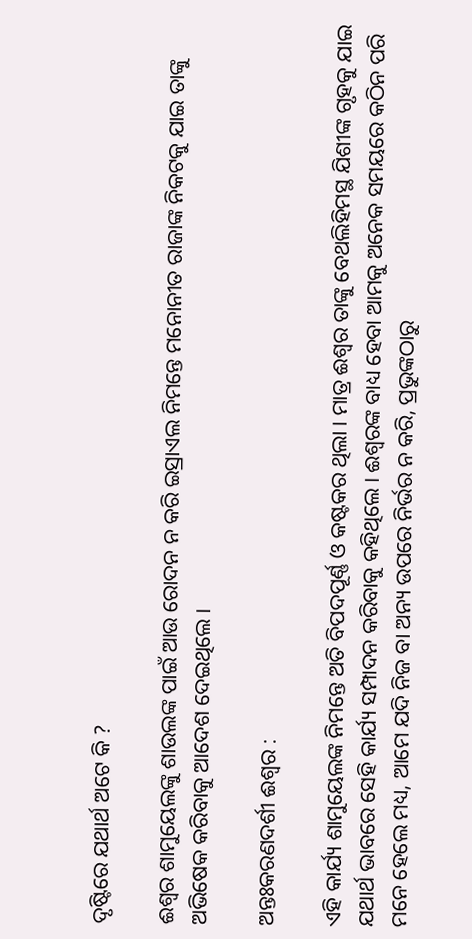ଦୃଷ୍ଟିରେ ଯଥାର୍ଥ ଅଟେ କି ?

ଈଶ୍ଵର ଶାମୁୟେଲଙ୍କୁ ଶାଉଲଙ୍କ ପାଇଁ ଆଉ ରୋଦନ ନ କରି ଇସ୍ରାଏଲ ନିମନ୍ତେ ମନୋନୀତ ରାଜାଙ୍କ ନିକଟକୁ ଯାଇ ତାଙ୍କୁ ଅଭିଷେକ କରିବାକୁ ଆଦେଶ ଦେଇଥିଲେ ।

ଅନ୍ତଃକରଣଦର୍ଶୀ ଈଶ୍ଵର :

ଏହି କାର୍ଯ୍ୟ ଶାମୁୟେଲଙ୍କ ନିମନ୍ତେ ଅତି ବିପଦପୂର୍ଣ୍ଣ ଓ କଷ୍ଟକର ଥିଲା । ମାତ୍ର ଈଶ୍ଵର ତାଙ୍କୁ ବେଥଲିହିମସ୍ଥ ଯିଶୀଙ୍କ ଗୃହକୁ ଯାଇ ଯଥାର୍ଥ ଭାବରେ ସେହି କାର୍ଯ୍ୟ ସମ୍ପାଦନ କରିବାକୁ କହିଥିଲେ । ଈଶ୍ୱରଙ୍କ ବାଧ୍ୟ ହେବା ଆମକୁ ଅନେକ ସମୟରେ କଠିନ ପରି ମନେ ହେଲେ ମଧ୍ୟ, ଆମେ ଯଦି ନିଜ ବା ଅନ୍ୟ ଉପରେ ନିର୍ଭର ନ କରି, ପ୍ରଭୁଙ୍କଠାରୁ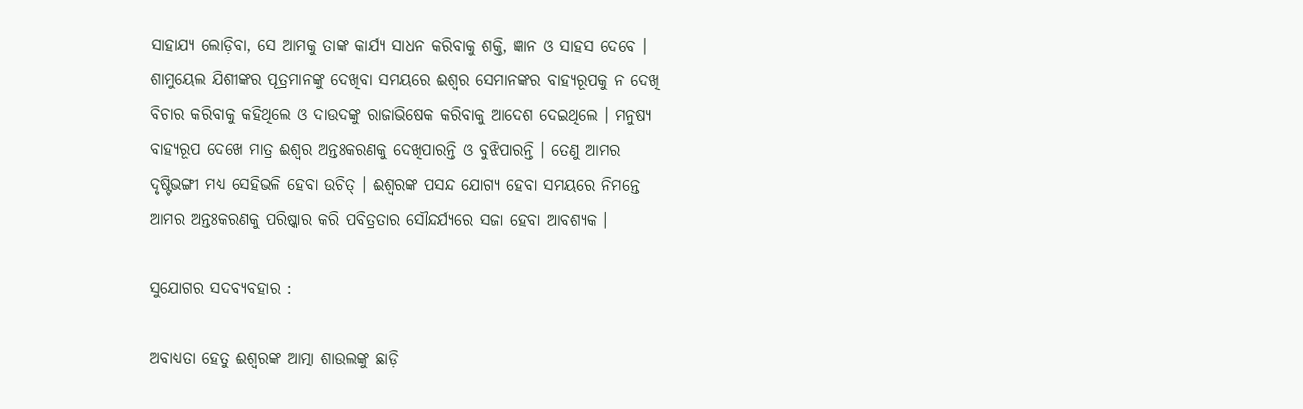ସାହାଯ୍ୟ ଲୋଡ଼ିବା, ସେ ଆମକୁ ତାଙ୍କ କାର୍ଯ୍ୟ ସାଧନ କରିବାକୁ ଶକ୍ତି, ଜ୍ଞାନ ଓ ସାହସ ଦେବେ । ଶାମୁୟେଲ ଯିଶୀଙ୍କର ପୂତ୍ରମାନଙ୍କୁ ଦେଖିବା ସମୟରେ ଈଶ୍ଵର ସେମାନଙ୍କର ବାହ୍ୟରୂପକୁ ନ ଦେଖି ବିଚାର କରିବାକୁ କହିଥିଲେ ଓ ଦାଉଦଙ୍କୁ ରାଜାଭିଷେକ କରିବାକୁ ଆଦେଶ ଦେଇଥିଲେ । ମନୁଷ୍ୟ ବାହ୍ୟରୂପ ଦେଖେ ମାତ୍ର ଈଶ୍ଵର ଅନ୍ତଃକରଣକୁ ଦେଖିପାରନ୍ତି ଓ ବୁଝିପାରନ୍ତି । ତେଣୁ ଆମର ଦୃଷ୍ଟିଭଙ୍ଗୀ ମଧ୍ୟ ସେହିଭଳି ହେବା ଉଚିତ୍ । ଈଶ୍ୱରଙ୍କ ପସନ୍ଦ ଯୋଗ୍ୟ ହେବା ସମୟରେ ନିମନ୍ତେ ଆମର ଅନ୍ତଃକରଣକୁ ପରିଷ୍କାର କରି ପବିତ୍ରତାର ସୌନ୍ଦର୍ଯ୍ୟରେ ସଜା ହେବା ଆବଶ୍ୟକ ।

ସୁଯୋଗର ସଦବ୍ୟବହାର :

ଅବାଧ୍ୟତା ହେତୁ ଈଶ୍ୱରଙ୍କ ଆତ୍ମା ଶାଉଲଙ୍କୁ ଛାଡ଼ି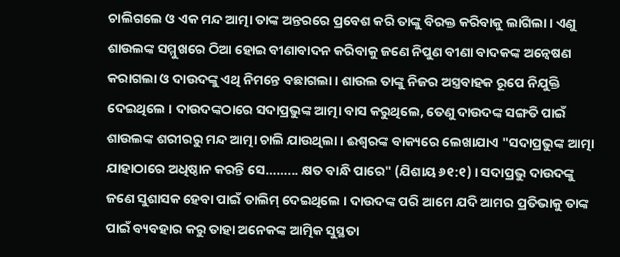ଚାଲିଗଲେ ଓ ଏକ ମନ୍ଦ ଆତ୍ମା ତାଙ୍କ ଅନ୍ତରରେ ପ୍ରବେଶ କରି ତାଙ୍କୁ ବିରକ୍ତ କରିବାକୁ ଲାଗିଲା । ଏଣୁ ଶାଉଲଙ୍କ ସମ୍ମୁଖରେ ଠିଆ ହୋଇ ବୀଣାବାଦନ କରିବାକୁ ଜଣେ ନିପୁଣ ବୀଣା ବାଦକଙ୍କ ଅନ୍ୱେଷଣ କରାଗଲା ଓ ଦାଉଦଙ୍କୁ ଏଥି ନିମନ୍ତେ ବଛାଗଲା । ଶାଉଲ ତାଙ୍କୁ ନିଜର ଅସ୍ତ୍ରବାହକ ରୂପେ ନିଯୁକ୍ତି ଦେଇଥିଲେ । ଦାଉଦଙ୍କଠାରେ ସଦାପ୍ରଭୁଙ୍କ ଆତ୍ମା ବାସ କରୁଥିଲେ, ତେଣୁ ଦାଉଦଙ୍କ ସଙ୍ଗତି ପାଇଁ ଶାଉଲଙ୍କ ଶରୀରରୁ ମନ୍ଦ ଆତ୍ମା ଚାଲି ଯାଉଥିଲା । ଈଶ୍ୱରଙ୍କ ବାକ୍ୟରେ ଲେଖାଯାଏ "ସଦାପ୍ରଭୁଙ୍କ ଆତ୍ମା ଯାହାଠାରେ ଅଧିଷ୍ଠାନ କରନ୍ତି ସେ……... କ୍ଷତ ବାନ୍ଧି ପାରେ" (ଯିଶାୟ ୬୧:୧) । ସଦାପ୍ରଭୁ ଦାଉଦଙ୍କୁ ଜଣେ ସୁଶାସକ ହେବା ପାଇଁ ତାଲିମ୍ ଦେଇଥିଲେ । ଦାଉଦଙ୍କ ପରି ଆମେ ଯଦି ଆମର ପ୍ରତିଭାକୁ ତାଙ୍କ ପାଇଁ ବ୍ୟବହାର କରୁ ତାହା ଅନେକଙ୍କ ଆତ୍ମିକ ସୁସ୍ଥତା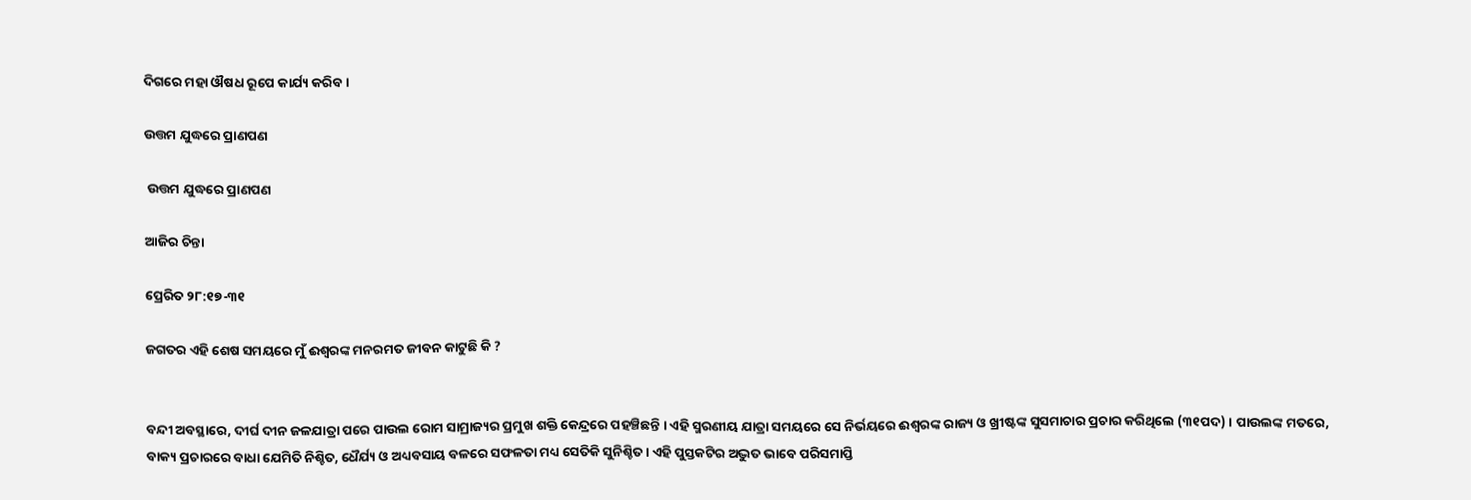ଦିଗରେ ମହା ଔଷଧ ରୂପେ କାର୍ଯ୍ୟ କରିବ ।

ଉତ୍ତମ ଯୁଦ୍ଧରେ ପ୍ରାଣପଣ

 ଉତ୍ତମ ଯୁଦ୍ଧରେ ପ୍ରାଣପଣ

ଆଜିର ଚିନ୍ତା

ପ୍ରେରିତ ୨୮:୧୭-୩୧

ଜଗତର ଏହି ଶେଷ ସମୟରେ ମୁଁ ଈଶ୍ୱରଙ୍କ ମନରମତ ଜୀବନ କାଟୁଛି କି ?


ବନ୍ଦୀ ଅବସ୍ଥାରେ, ଦୀର୍ଘ ଦୀନ ଜଳଯାତ୍ରା ପରେ ପାଉଲ ରୋମ ସାମ୍ରାଜ୍ୟର ପ୍ରମୁଖ ଶକ୍ତି କେନ୍ଦ୍ରରେ ପହଞ୍ଚିଛନ୍ତି । ଏହି ସ୍ମରଣୀୟ ଯାତ୍ରା ସମୟରେ ସେ ନିର୍ଭୟରେ ଈଶ୍ୱରଙ୍କ ରାଜ୍ୟ ଓ ଖ୍ରୀଷ୍ଟଙ୍କ ସୁସମାଚାର ପ୍ରଚାର କରିଥିଲେ (୩୧ପଦ) । ପାଉଲଙ୍କ ମତରେ, ବାକ୍ୟ ପ୍ରଚାରରେ ବାଧା ଯେମିତି ନିଶ୍ଚିତ, ଧୈର୍ଯ୍ୟ ଓ ଅଧ୍ୟବସାୟ ବଳରେ ସଫଳତା ମଧ୍ୟ ସେତିକି ସୁନିଶ୍ଚିତ । ଏହି ପୁସ୍ତକଟିର ଅଦ୍ଭୁତ ଭାବେ ପରିସମାପ୍ତି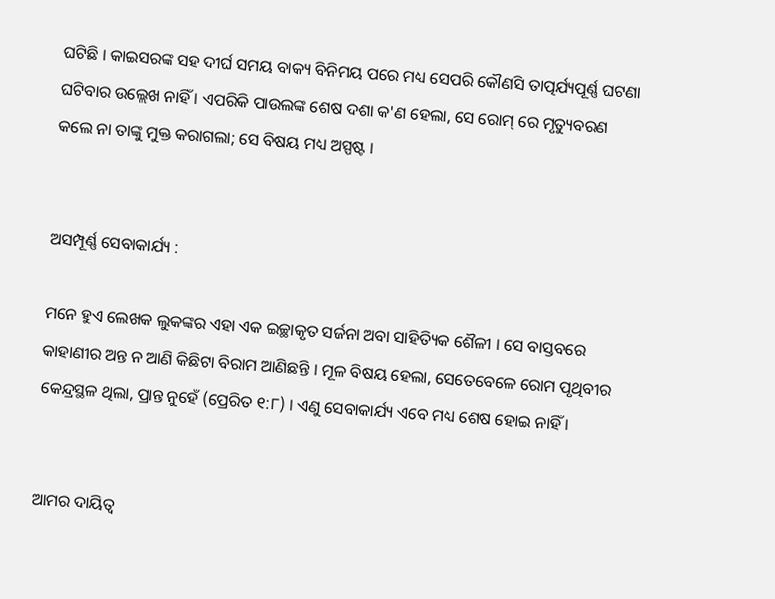ଘଟିଛି । କାଇସରଙ୍କ ସହ ଦୀର୍ଘ ସମୟ ବାକ୍ୟ ବିନିମୟ ପରେ ମଧ୍ୟ ସେପରି କୌଣସି ତାତ୍ପର୍ଯ୍ୟପୂର୍ଣ୍ଣ ଘଟଣା ଘଟିବାର ଉଲ୍ଲେଖ ନାହିଁ । ଏପରିକି ପାଉଲଙ୍କ ଶେଷ ଦଶା କ'ଣ ହେଲା, ସେ ରୋମ୍ ରେ ମୃତ୍ୟୁବରଣ କଲେ ନା ତାଙ୍କୁ ମୁକ୍ତ କରାଗଲା; ସେ ବିଷୟ ମଧ୍ୟ ଅସ୍ପଷ୍ଟ ।


ଅସମ୍ପୂର୍ଣ୍ଣ ସେବାକାର୍ଯ୍ୟ :

ମନେ ହୁଏ ଲେଖକ ଲୁକଙ୍କର ଏହା ଏକ ଇଚ୍ଛାକୃତ ସର୍ଜନା ଅବା ସାହିତ୍ୟିକ ଶୈଳୀ । ସେ ବାସ୍ତବରେ କାହାଣୀର ଅନ୍ତ ନ ଆଣି କିଛିଟା ବିରାମ ଆଣିଛନ୍ତି । ମୂଳ ବିଷୟ ହେଲା, ସେତେବେଳେ ରୋମ ପୃଥିବୀର କେନ୍ଦ୍ରସ୍ଥଳ ଥିଲା, ପ୍ରାନ୍ତ ନୁହେଁ (ପ୍ରେରିତ ୧:୮) । ଏଣୁ ସେବାକାର୍ଯ୍ୟ ଏବେ ମଧ୍ୟ ଶେଷ ହୋଇ ନାହିଁ ।


ଆମର ଦାୟିତ୍ବ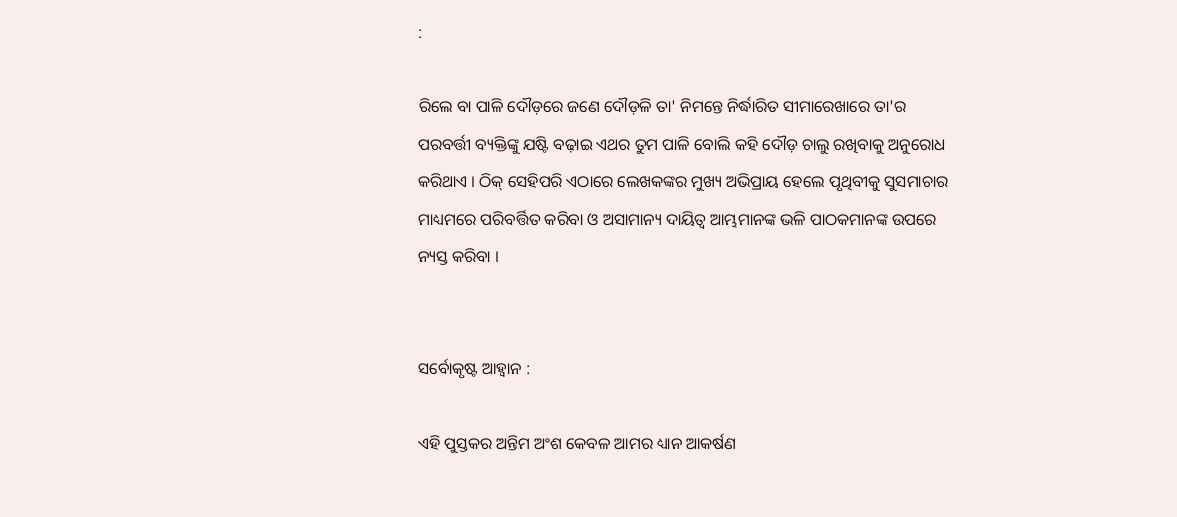:

ରିଲେ ବା ପାଳି ଦୌଡ଼ରେ ଜଣେ ଦୌଡ଼ଳି ତା' ନିମନ୍ତେ ନିର୍ଦ୍ଧାରିତ ସୀମାରେଖାରେ ତା'ର ପରବର୍ତ୍ତୀ ବ୍ୟକ୍ତିଙ୍କୁ ଯଷ୍ଟି ବଢ଼ାଇ ଏଥର ତୁମ ପାଳି ବୋଲି କହି ଦୌଡ଼ ଚାଲୁ ରଖିବାକୁ ଅନୁରୋଧ କରିଥାଏ । ଠିକ୍ ସେହିପରି ଏଠାରେ ଲେଖକଙ୍କର ମୁଖ୍ୟ ଅଭିପ୍ରାୟ ହେଲେ ପୃଥିବୀକୁ ସୁସମାଚାର ମାଧ୍ୟମରେ ପରିବର୍ତ୍ତିତ କରିବା ଓ ଅସାମାନ୍ୟ ଦାୟିତ୍ବ ଆମ୍ଭମାନଙ୍କ ଭଳି ପାଠକମାନଙ୍କ ଉପରେ ନ୍ୟସ୍ତ କରିବା ।


ସର୍ବୋକୃଷ୍ଟ ଆହ୍ଵାନ :

ଏହି ପୁସ୍ତକର ଅନ୍ତିମ ଅଂଶ କେବଳ ଆମର ଧ୍ୟାନ ଆକର୍ଷଣ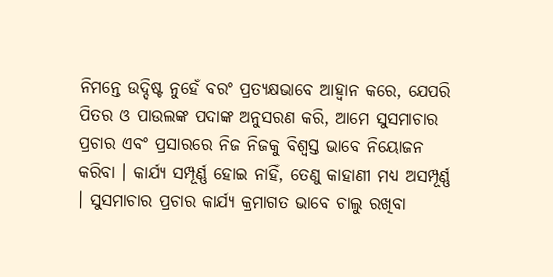ନିମନ୍ତେ ଉଦ୍ଦିଷ୍ଟ ନୁହେଁ ବରଂ ପ୍ରତ୍ୟକ୍ଷଭାବେ ଆହ୍ଵାନ କରେ, ଯେପରି ପିତର ଓ ପାଉଲଙ୍କ ପଦାଙ୍କ ଅନୁସରଣ କରି, ଆମେ ସୁସମାଚାର ପ୍ରଚାର ଏବଂ ପ୍ରସାରରେ ନିଜ ନିଜକୁ ବିଶ୍ଵସ୍ତ ଭାବେ ନିୟୋଜନ କରିବା । କାର୍ଯ୍ୟ ସମ୍ପୂର୍ଣ୍ଣ ହୋଇ ନାହିଁ, ତେଣୁ କାହାଣୀ ମଧ୍ୟ ଅସମ୍ପୂର୍ଣ୍ଣ । ସୁସମାଚାର ପ୍ରଚାର କାର୍ଯ୍ୟ କ୍ରମାଗତ ଭାବେ ଚାଲୁ ରଖିବା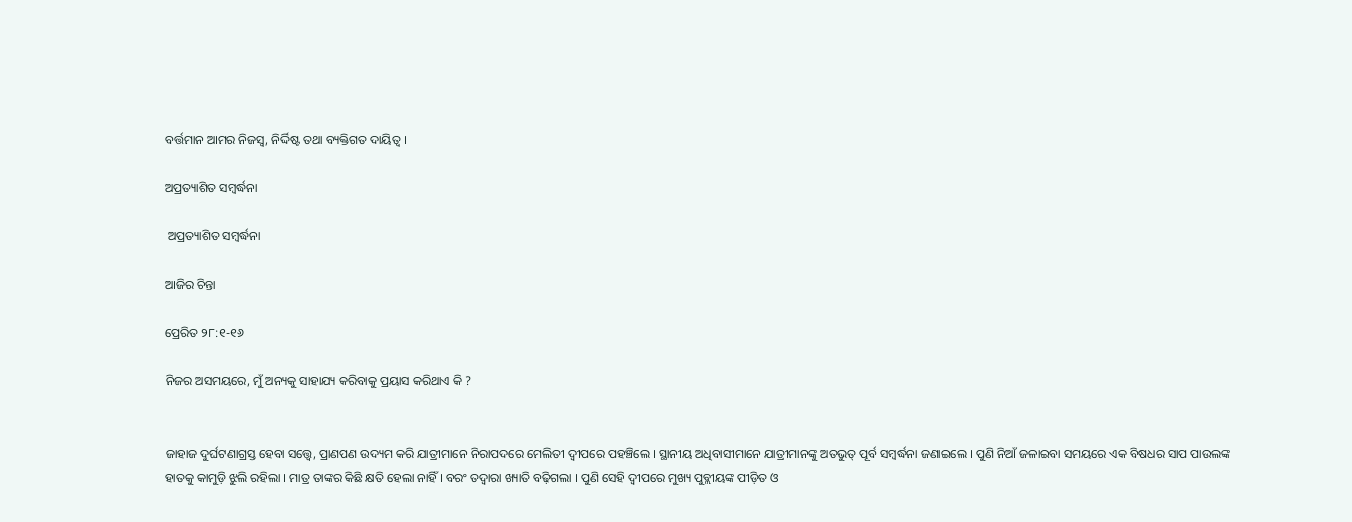ବର୍ତ୍ତମାନ ଆମର ନିଜସ୍ଵ, ନିର୍ଦ୍ଦିଷ୍ଟ ତଥା ବ୍ୟକ୍ତିଗତ ଦାୟିତ୍ବ ।

ଅପ୍ରତ୍ୟାଶିତ ସମ୍ବର୍ଦ୍ଧନା

 ଅପ୍ରତ୍ୟାଶିତ ସମ୍ବର୍ଦ୍ଧନା

ଆଜିର ଚିନ୍ତା

ପ୍ରେରିତ ୨୮:୧-୧୬

ନିଜର ଅସମୟରେ, ମୁଁ ଅନ୍ୟକୁ ସାହାଯ୍ୟ କରିବାକୁ ପ୍ରୟାସ କରିଥାଏ କି ?


ଜାହାଜ ଦୁର୍ଘଟଣାଗ୍ରସ୍ତ ହେବା ସତ୍ତ୍ବେ, ପ୍ରାଣପଣ ଉଦ୍ୟମ କରି ଯାତ୍ରୀମାନେ ନିରାପଦରେ ମେଲିତୀ ଦ୍ଵୀପରେ ପହଞ୍ଚିଲେ । ସ୍ଥାନୀୟ ଅଧିବାସୀମାନେ ଯାତ୍ରୀମାନଙ୍କୁ ଅତଭୁତ୍ ପୂର୍ବ ସମ୍ବର୍ଦ୍ଧନା ଜଣାଇଲେ । ପୁଣି ନିଆଁ ଜଳାଇବା ସମୟରେ ଏକ ବିଷଧର ସାପ ପାଉଲଙ୍କ ହାତକୁ କାମୁଡ଼ି ଝୁଲି ରହିଲା । ମାତ୍ର ତାଙ୍କର କିଛି କ୍ଷତି ହେଲା ନାହିଁ । ବରଂ ତଦ୍ୱାରା ଖ୍ୟାତି ବଢ଼ିଗଲା । ପୁଣି ସେହି ଦ୍ଵୀପରେ ମୁଖ୍ୟ ପୁବ୍ଲୀୟଙ୍କ ପୀଡ଼ିତ ଓ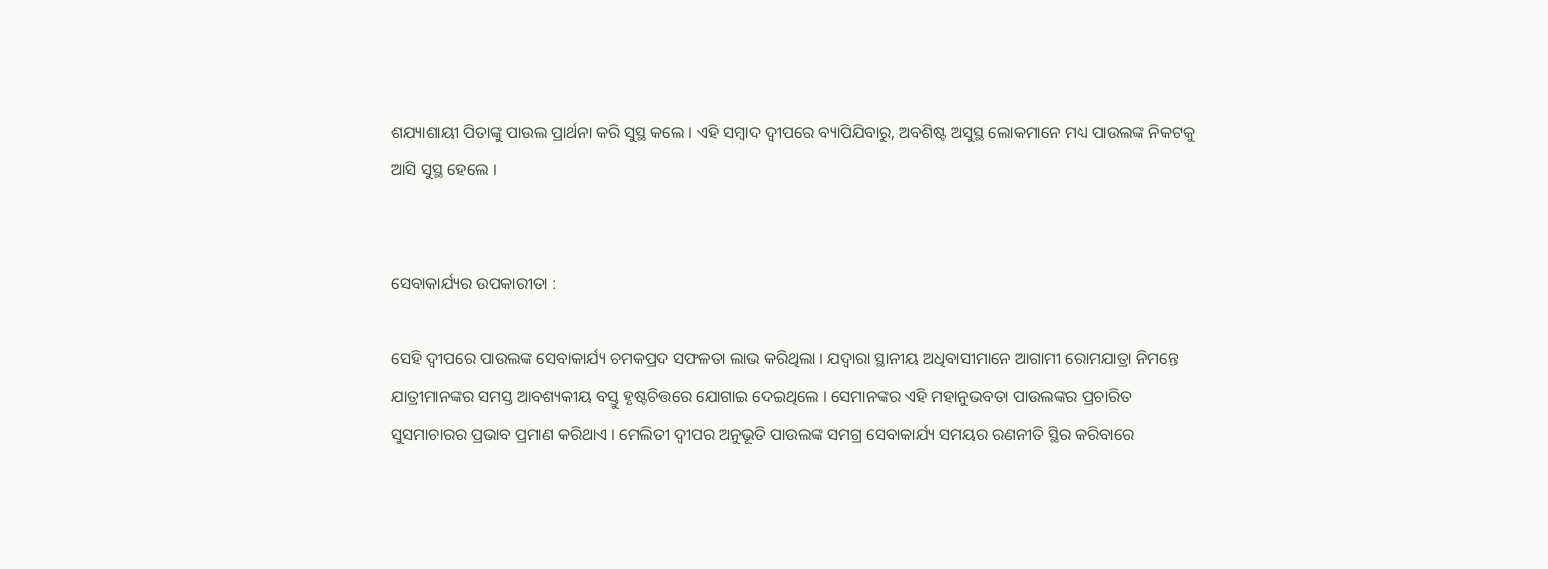ଶଯ୍ୟାଶାୟୀ ପିତାଙ୍କୁ ପାଉଲ ପ୍ରାର୍ଥନା କରି ସୁସ୍ଥ କଲେ । ଏହି ସମ୍ବାଦ ଦ୍ଵୀପରେ ବ୍ୟାପିଯିବାରୁ, ଅବଶିଷ୍ଟ ଅସୁସ୍ଥ ଲୋକମାନେ ମଧ୍ୟ ପାଉଲଙ୍କ ନିକଟକୁ ଆସି ସୁସ୍ଥ ହେଲେ ।


ସେବାକାର୍ଯ୍ୟର ଉପକାରୀତା :

ସେହି ଦ୍ଵୀପରେ ପାଉଲଙ୍କ ସେବାକାର୍ଯ୍ୟ ଚମକପ୍ରଦ ସଫଳତା ଲାଭ କରିଥିଲା । ଯଦ୍ଵାରା ସ୍ଥାନୀୟ ଅଧିବାସୀମାନେ ଆଗାମୀ ରୋମଯାତ୍ରା ନିମନ୍ତେ ଯାତ୍ରୀମାନଙ୍କର ସମସ୍ତ ଆବଶ୍ୟକୀୟ ବସ୍ତୁ ହୃଷ୍ଟଚିତ୍ତରେ ଯୋଗାଇ ଦେଇଥିଲେ । ସେମାନଙ୍କର ଏହି ମହାନୁଭବତା ପାଉଲଙ୍କର ପ୍ରଚାରିତ ସୁସମାଚାରର ପ୍ରଭାବ ପ୍ରମାଣ କରିଥାଏ । ମେଲିତୀ ଦ୍ୱୀପର ଅନୁଭୂତି ପାଉଲଙ୍କ ସମଗ୍ର ସେବାକାର୍ଯ୍ୟ ସମୟର ରଣନୀତି ସ୍ଥିର କରିବାରେ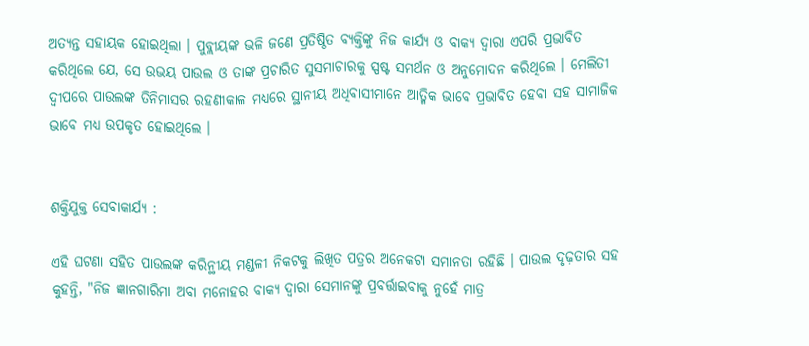ଅତ୍ୟନ୍ତ ସହାୟକ ହୋଇଥିଲା । ପୁବ୍ଲୀୟଙ୍କ ଭଳି ଜଣେ ପ୍ରତିଷ୍ଠିତ ବ୍ୟକ୍ତିଙ୍କୁ ନିଜ କାର୍ଯ୍ୟ ଓ ବାକ୍ୟ ଦ୍ଵାରା ଏପରି ପ୍ରଭାବିତ କରିଥିଲେ ଯେ, ସେ ଉଭୟ ପାଉଲ ଓ ତାଙ୍କ ପ୍ରଚାରିତ ସୁସମାଚାରକୁ ସ୍ପଷ୍ଟ ସମର୍ଥନ ଓ ଅନୁମୋଦନ କରିଥିଲେ । ମେଲିତୀ ଦ୍ୱୀପରେ ପାଉଲଙ୍କ ତିନିମାସର ରହଣୀକାଳ ମଧ୍ୟରେ ସ୍ଥାନୀୟ ଅଧିବାସୀମାନେ ଆତ୍ମିକ ଭାବେ ପ୍ରଭାବିତ ହେବା ସହ ସାମାଜିକ ଭାବେ ମଧ୍ୟ ଉପକୃତ ହୋଇଥିଲେ ।


ଶକ୍ତିଯୁକ୍ତ ସେବାକାର୍ଯ୍ୟ :

ଏହି ଘଟଣା ସହିତ ପାଉଲଙ୍କ କରିନ୍ଥୀୟ ମଣ୍ଡଳୀ ନିକଟକୁ ଲିଖିତ ପତ୍ରର ଅନେକଟା ସମାନତା ରହିଛି । ପାଉଲ ଦୃଢ଼ତାର ସହ କୁହନ୍ତି, "ନିଜ ଜ୍ଞାନଗାରିମା ଅବା ମନୋହର ବାକ୍ୟ ଦ୍ଵାରା ସେମାନଙ୍କୁ ପ୍ରବର୍ତ୍ତାଇବାକୁ ନୁହେଁ ମାତ୍ର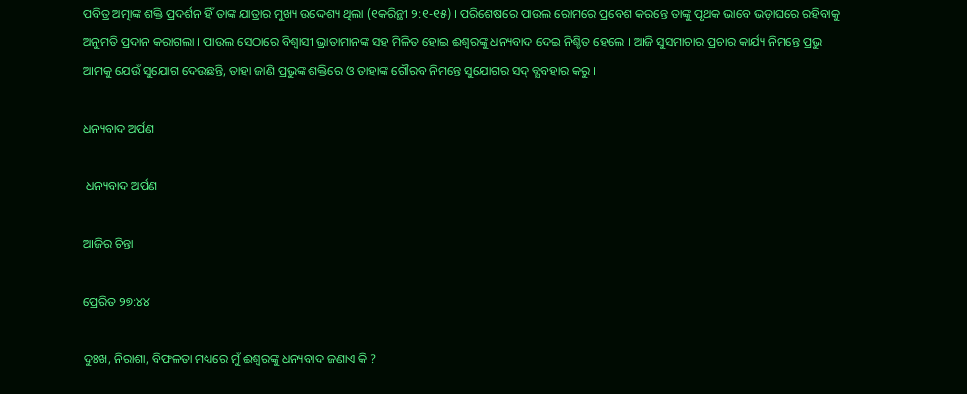ପବିତ୍ର ଅତ୍ମାଙ୍କ ଶକ୍ତି ପ୍ରଦର୍ଶନ ହିଁ ତାଙ୍କ ଯାତ୍ରାର ମୁଖ୍ୟ ଉଦ୍ଦେଶ୍ୟ ଥିଲା (୧କରିନ୍ଥୀ ୨:୧-୧୫) । ପରିଶେଷରେ ପାଉଲ ରୋମରେ ପ୍ରବେଶ କରନ୍ତେ ତାଙ୍କୁ ପୃଥକ ଭାବେ ଭଡ଼ାଘରେ ରହିବାକୁ ଅନୁମତି ପ୍ରଦାନ କରାଗଲା । ପାଉଲ ସେଠାରେ ବିଶ୍ବାସୀ ଭ୍ରାତାମାନଙ୍କ ସହ ମିଳିତ ହୋଇ ଈଶ୍ୱରଙ୍କୁ ଧନ୍ୟବାଦ ଦେଇ ନିଶ୍ଚିତ ହେଲେ । ଆଜି ସୁସମାଚାର ପ୍ରଚାର କାର୍ଯ୍ୟ ନିମନ୍ତେ ପ୍ରଭୁ ଆମକୁ ଯେଉଁ ସୁଯୋଗ ଦେଉଛନ୍ତି, ତାହା ଜାଣି ପ୍ରଭୁଙ୍କ ଶକ୍ତିରେ ଓ ତାହାଙ୍କ ଗୌରବ ନିମନ୍ତେ ସୁଯୋଗର ସଦ୍ ବ୍ଯବହାର କରୁ ।

ଧନ୍ୟବାଦ ଅର୍ପଣ

 ଧନ୍ୟବାଦ ଅର୍ପଣ

ଆଜିର ଚିନ୍ତା

ପ୍ରେରିତ ୨୭:୪୪

ଦୁଃଖ, ନିରାଶା, ବିଫଳତା ମଧ୍ୟରେ ମୁଁ ଈଶ୍ୱରଙ୍କୁ ଧନ୍ୟବାଦ ଜଣାଏ କି ?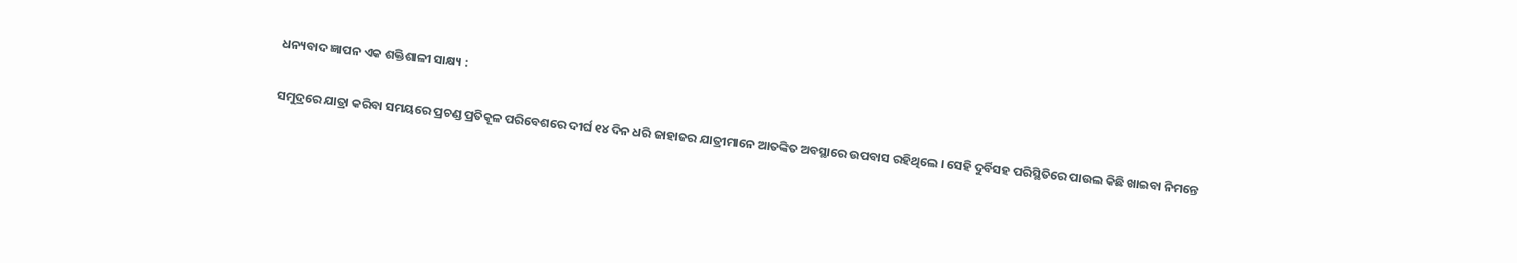ଧନ୍ୟବାଦ ଜ୍ଞାପନ ଏକ ଶକ୍ତିଶାଳୀ ସାକ୍ଷ୍ୟ :

ସମୁଦ୍ରରେ ଯାତ୍ରା କରିବା ସମୟରେ ପ୍ରଚଣ୍ଡ ପ୍ରତିକୂଳ ପରିବେଶରେ ଦୀର୍ଘ ୧୪ ଦିନ ଧରି ଜାହାଜର ଯାତ୍ରୀମାନେ ଆତଙ୍କିତ ଅବସ୍ଥାରେ ଉପବାସ ରହିଥିଲେ । ସେହି ଦୁର୍ବିସହ ପରିସ୍ଥିତିରେ ପାଉଲ କିଛି ଖାଇବା ନିମନ୍ତେ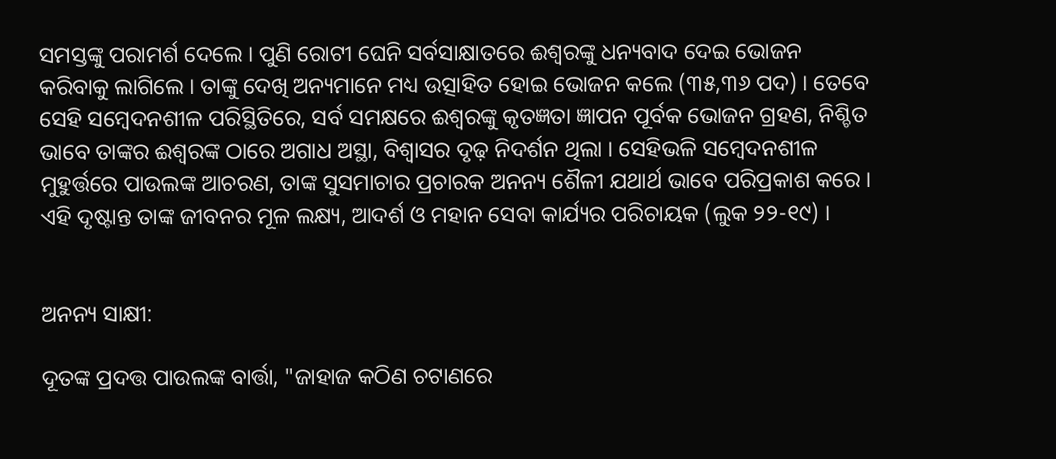ସମସ୍ତଙ୍କୁ ପରାମର୍ଶ ଦେଲେ । ପୁଣି ରୋଟୀ ଘେନି ସର୍ବସାକ୍ଷାତରେ ଈଶ୍ୱରଙ୍କୁ ଧନ୍ୟବାଦ ଦେଇ ଭୋଜନ କରିବାକୁ ଲାଗିଲେ । ତାଙ୍କୁ ଦେଖି ଅନ୍ୟମାନେ ମଧ୍ୟ ଉତ୍ସାହିତ ହୋଇ ଭୋଜନ କଲେ (୩୫,୩୬ ପଦ) । ତେବେ ସେହି ସମ୍ବେଦନଶୀଳ ପରିସ୍ଥିତିରେ, ସର୍ବ ସମକ୍ଷରେ ଈଶ୍ୱରଙ୍କୁ କୃତଜ୍ଞତା ଜ୍ଞାପନ ପୂର୍ବକ ଭୋଜନ ଗ୍ରହଣ, ନିଶ୍ଚିତ ଭାବେ ତାଙ୍କର ଈଶ୍ୱରଙ୍କ ଠାରେ ଅଗାଧ ଅସ୍ଥା, ବିଶ୍ବାସର ଦୃଢ଼ ନିଦର୍ଶନ ଥିଲା । ସେହିଭଳି ସମ୍ବେଦନଶୀଳ ମୁହୁର୍ତ୍ତରେ ପାଉଲଙ୍କ ଆଚରଣ, ତାଙ୍କ ସୁସମାଚାର ପ୍ରଚାରକ ଅନନ୍ୟ ଶୈଳୀ ଯଥାର୍ଥ ଭାବେ ପରିପ୍ରକାଶ କରେ । ଏହି ଦୃଷ୍ଟାନ୍ତ ତାଙ୍କ ଜୀବନର ମୂଳ ଲକ୍ଷ୍ୟ, ଆଦର୍ଶ ଓ ମହାନ ସେବା କାର୍ଯ୍ୟର ପରିଚାୟକ (ଲୁକ ୨୨-୧୯) ।


ଅନନ୍ୟ ସାକ୍ଷୀ:

ଦୂତଙ୍କ ପ୍ରଦତ୍ତ ପାଉଲଙ୍କ ବାର୍ତ୍ତା, "ଜାହାଜ କଠିଣ ଚଟାଣରେ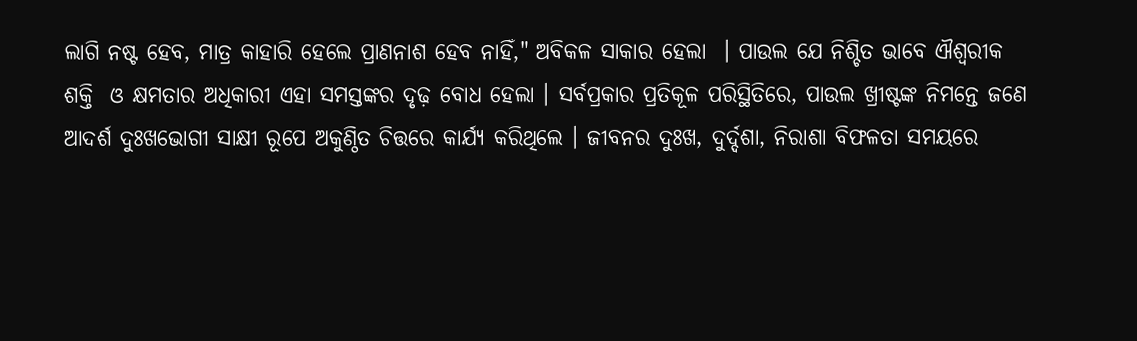ଲାଗି ନଷ୍ଟ ହେବ, ମାତ୍ର କାହାରି ହେଲେ ପ୍ରାଣନାଶ ହେବ ନାହିଁ," ଅବିକଳ ସାକାର ହେଲା  । ପାଉଲ ଯେ ନିଶ୍ଚିତ ଭାବେ ଐଶ୍ୱରୀକ ଶକ୍ତି  ଓ କ୍ଷମତାର ଅଧିକାରୀ ଏହା ସମସ୍ତଙ୍କର ଦୃଢ଼ ବୋଧ ହେଲା । ସର୍ବପ୍ରକାର ପ୍ରତିକୂଳ ପରିସ୍ଥିତିରେ, ପାଉଲ ଖ୍ରୀଷ୍ଟଙ୍କ ନିମନ୍ତେ ଜଣେ ଆଦର୍ଶ ଦୁଃଖଭୋଗୀ ସାକ୍ଷୀ ରୂପେ ଅକୁଣ୍ଠିତ ଚିତ୍ତରେ କାର୍ଯ୍ୟ କରିଥିଲେ । ଜୀବନର ଦୁଃଖ, ଦୁର୍ଦ୍ଦଶା, ନିରାଶା ବିଫଳତା ସମୟରେ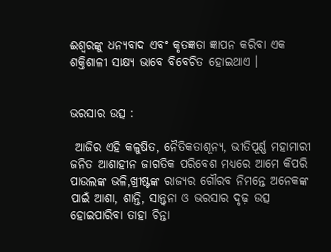ଈଶ୍ୱରଙ୍କୁ ଧନ୍ୟବାଦ ଏବଂ କୃତଜ୍ଞତା ଜ୍ଞାପନ କରିବା ଏକ ଶକ୍ତିଶାଳୀ ସାକ୍ଷ୍ୟ ଭାବେ ବିବେଚିତ ହୋଇଥାଏ ।


ଭରସାର ଉତ୍ସ :

 ଆଜିର ଏହି କଳୁଷିତ, ନୈତିକତାଶୂନ୍ୟ, ଭୀତିପୂର୍ଣ୍ଣ ମହାମାରୀ ଜନିତ ଆଶାହୀନ ଜାଗତିକ ପରିବେଶ ମଧ୍ୟରେ ଆମେ କିପରି ପାଉଲଙ୍କ ଭଳି,ଖ୍ରୀଷ୍ଟଙ୍କ ରାଜ୍ୟର ଗୌରବ ନିମନ୍ତେ ଅନେକଙ୍କ ପାଇଁ ଆଶା, ଶାନ୍ତି, ସାନ୍ତ୍ଵନା ଓ ଭରସାର ଦୃଢ଼ ଉତ୍ସ ହୋଇପାରିବା ତାହା ଚିନ୍ତା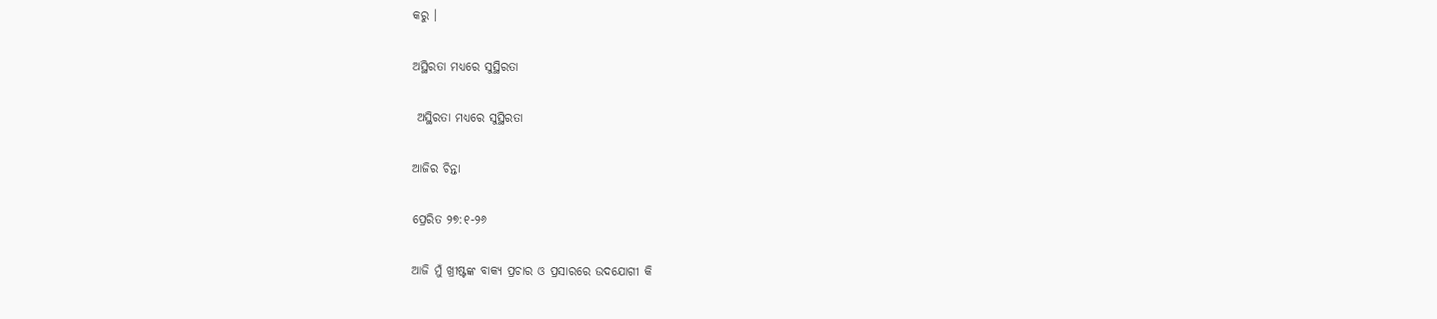କରୁ ।

ଅସ୍ଥିରତା ମଧ୍ୟରେ ସୁସ୍ଥିରତା

 ଅସ୍ଥିରତା ମଧ୍ୟରେ ସୁସ୍ଥିରତା

ଆଜିର ଚିନ୍ତା

ପ୍ରେରିତ ୨୭:୧-୨୬

ଆଜି ମୁଁ ଖ୍ରୀଷ୍ଟଙ୍କ ବାକ୍ୟ ପ୍ରଚାର ଓ ପ୍ରସାରରେ ଉଦଯୋଗୀ କି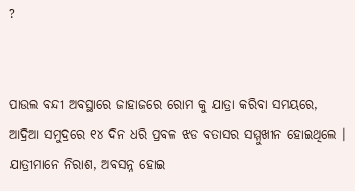?


ପାଉଲ ବନ୍ଦୀ ଅବସ୍ଥାରେ ଜାହାଜରେ ରୋମ କୁ ଯାତ୍ରା କରିବା ସମୟରେ, ଆଦ୍ରିଆ ସମୁଦ୍ରରେ ୧୪ ଦିନ ଧରି ପ୍ରବଳ ଝଡ ବତାସର ସମ୍ମୁଖୀନ ହୋଇଥିଲେ । ଯାତ୍ରୀମାନେ ନିରାଶ, ଅବସନ୍ନ ହୋଇ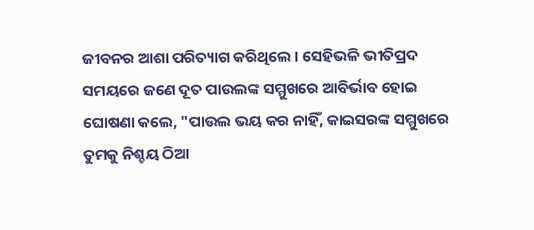ଜୀବନର ଆଶା ପରିତ୍ୟାଗ କରିଥିଲେ । ସେହିଭଳି ଭୀତିପ୍ରଦ ସମୟରେ ଜଣେ ଦୂତ ପାଉଲଙ୍କ ସମ୍ମୁଖରେ ଆବିର୍ଭାବ ହୋଇ ଘୋଷଣା କଲେ, "ପାଉଲ ଭୟ କର ନାହିଁ, କାଇସରଙ୍କ ସମ୍ମୁଖରେ ତୁମକୁ ନିଶ୍ଚୟ ଠିଆ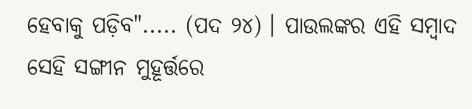ହେବାକୁ ପଡ଼ିବ"..... (ପଦ ୨୪) । ପାଉଲଙ୍କର ଏହି ସମ୍ବାଦ ସେହି ସଙ୍ଗୀନ ମୁହୂର୍ତ୍ତରେ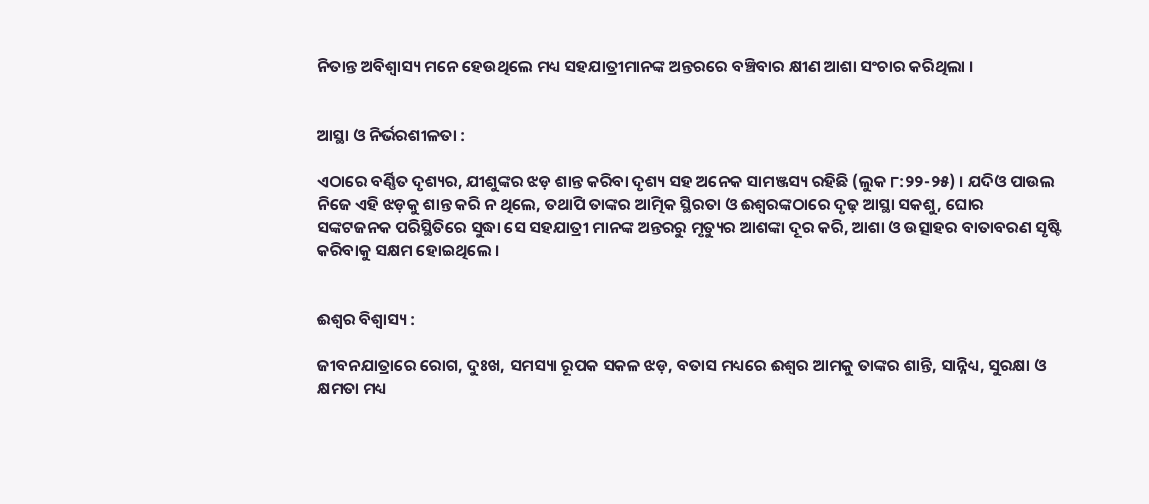ନିତାନ୍ତ ଅବିଶ୍ୱାସ୍ୟ ମନେ ହେଉଥିଲେ ମଧ୍ୟ ସହଯାତ୍ରୀମାନଙ୍କ ଅନ୍ତରରେ ବଞ୍ଚିବାର କ୍ଷୀଣ ଆଶା ସଂଚାର କରିଥିଲା ।


ଆସ୍ଥା ଓ ନିର୍ଭରଶୀଳତା :

ଏଠାରେ ବର୍ଣ୍ଣିତ ଦୃଶ୍ୟର, ଯୀଶୁଙ୍କର ଝଡ଼ ଶାନ୍ତ କରିବା ଦୃଶ୍ୟ ସହ ଅନେକ ସାମଞ୍ଜସ୍ୟ ରହିଛି (ଲୁକ ୮:୨୨-୨୫) । ଯଦିଓ ପାଉଲ ନିଜେ ଏହି ଝଡ଼କୁ ଶାନ୍ତ କରି ନ ଥିଲେ, ତଥାପି ତାଙ୍କର ଆତ୍ମିକ ସ୍ଥିରତା ଓ ଈଶ୍ୱରଙ୍କଠାରେ ଦୃଢ଼ ଆସ୍ଥା ସକଶୁ, ଘୋର ସଙ୍କଟଜନକ ପରିସ୍ଥିତିରେ ସୁଦ୍ଧା ସେ ସହଯାତ୍ରୀ ମାନଙ୍କ ଅନ୍ତରରୁ ମୃତ୍ୟୁର ଆଶଙ୍କା ଦୂର କରି, ଆଶା ଓ ଉତ୍ସାହର ବାତାବରଣ ସୃଷ୍ଟି କରିବାକୁ ସକ୍ଷମ ହୋଇଥିଲେ ।


ଈଶ୍ଵର ବିଶ୍ୱାସ୍ୟ :

ଜୀବନଯାତ୍ରାରେ ରୋଗ, ଦୁଃଖ, ସମସ୍ୟା ରୂପକ ସକଳ ଝଡ଼, ବତାସ ମଧ୍ୟରେ ଈଶ୍ଵର ଆମକୁ ତାଙ୍କର ଶାନ୍ତି, ସାନ୍ନିଧ୍ୟ, ସୁରକ୍ଷା ଓ କ୍ଷମତା ମଧ୍ୟ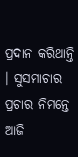ପ୍ରଦାନ କରିଥାନ୍ତି । ସୁସମାଚାର ପ୍ରଚାର ନିମନ୍ତେ ଆଜି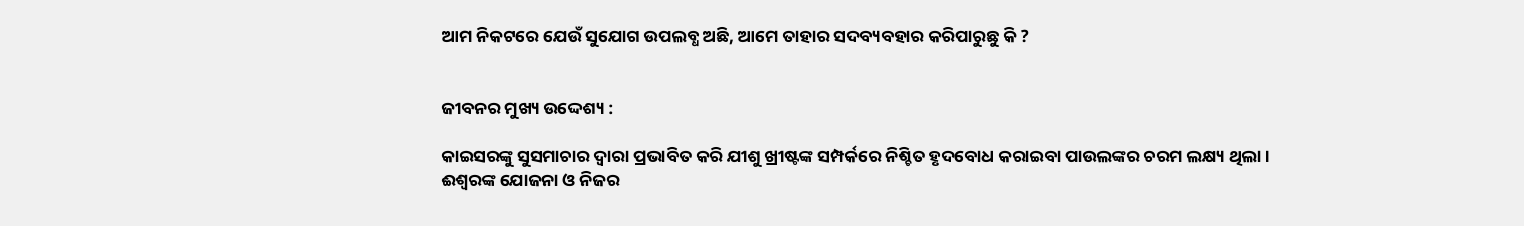ଆମ ନିକଟରେ ଯେଉଁ ସୁଯୋଗ ଉପଲବ୍ଧ ଅଛି, ଆମେ ତାହାର ସଦବ୍ୟବହାର କରିପାରୁଛୁ କି ?


ଜୀବନର ମୁଖ୍ୟ ଉଦ୍ଦେଶ୍ୟ :

କାଇସରଙ୍କୁ ସୁସମାଚାର ଦ୍ଵାରା ପ୍ରଭାବିତ କରି ଯୀଶୁ ଖ୍ରୀଷ୍ଟଙ୍କ ସମ୍ପର୍କରେ ନିଶ୍ଚିତ ହୃଦବୋଧ କରାଇବା ପାଉଲଙ୍କର ଚରମ ଲକ୍ଷ୍ୟ ଥିଲା । ଈଶ୍ୱରଙ୍କ ଯୋଜନା ଓ ନିଜର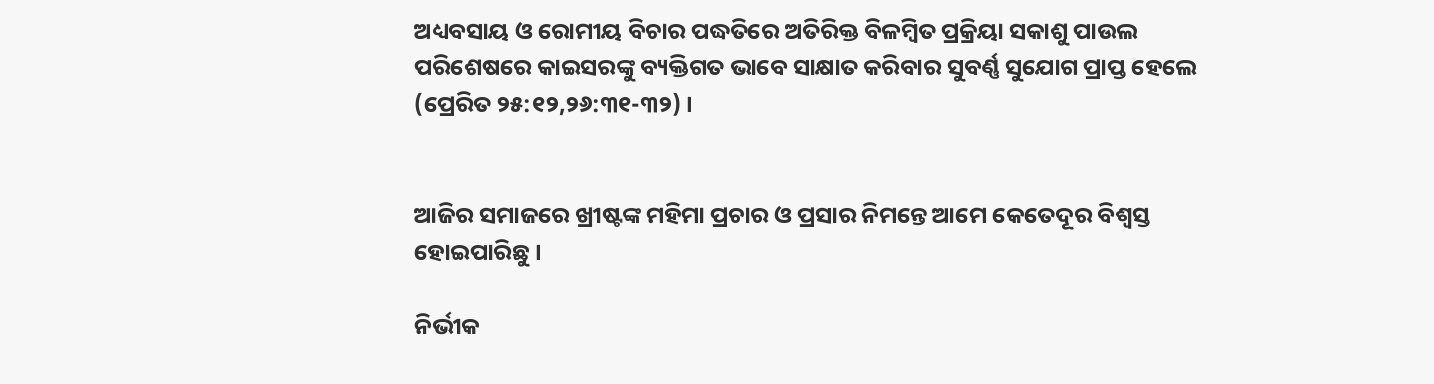ଅଧ୍ୟବସାୟ ଓ ରୋମୀୟ ବିଚାର ପଦ୍ଧତିରେ ଅତିରିକ୍ତ ବିଳମ୍ୱିତ ପ୍ରକ୍ରିୟା ସକାଶୁ ପାଉଲ ପରିଶେଷରେ କାଇସରଙ୍କୁ ବ୍ୟକ୍ତିଗତ ଭାବେ ସାକ୍ଷାତ କରିବାର ସୁବର୍ଣ୍ଣ ସୁଯୋଗ ପ୍ରାପ୍ତ ହେଲେ (ପ୍ରେରିତ ୨୫:୧୨,୨୬:୩୧-୩୨) ।


ଆଜିର ସମାଜରେ ଖ୍ରୀଷ୍ଟଙ୍କ ମହିମା ପ୍ରଚାର ଓ ପ୍ରସାର ନିମନ୍ତେ ଆମେ କେତେଦୂର ବିଶ୍ଵସ୍ତ ହୋଇପାରିଛୁ ।

ନିର୍ଭୀକ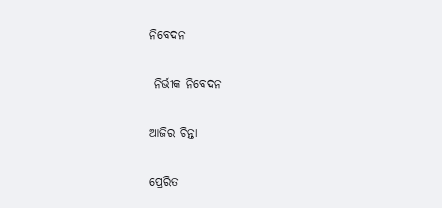ନିବେଦନ

 ନିର୍ଭୀକ ନିବେଦନ

ଆଜିର ଚିନ୍ତା

ପ୍ରେରିତ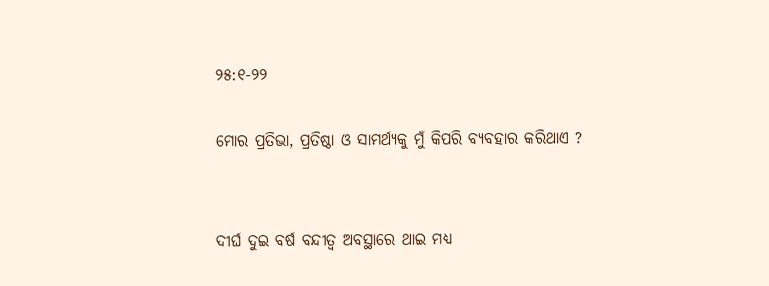୨୫:୧-୨୨

ମୋର ପ୍ରତିଭା, ପ୍ରତିଷ୍ଠା ଓ ସାମର୍ଥ୍ୟକୁ ମୁଁ କିପରି ବ୍ୟବହାର କରିଥାଏ ?


ଦୀର୍ଘ ଦୁଇ ବର୍ଷ ବନ୍ଦୀତ୍ଵ ଅବସ୍ଥାରେ ଥାଇ ମଧ୍ୟ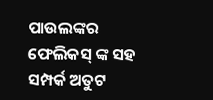ପାଉଲଙ୍କର ଫେଲିକସ୍ ଙ୍କ ସହ ସମ୍ପର୍କ ଅତୁଟ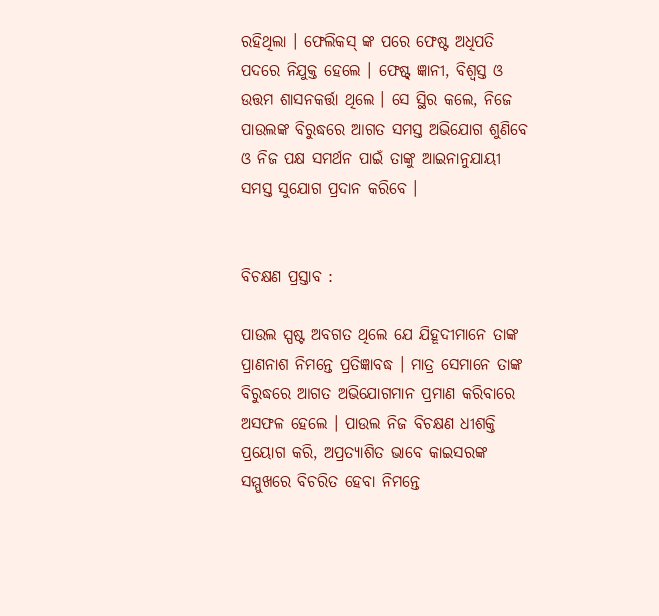ରହିଥିଲା । ଫେଲିକସ୍ ଙ୍କ ପରେ ଫେଷ୍ଟ ଅଧିପତି ପଦରେ ନିଯୁକ୍ତ ହେଲେ । ଫେଷ୍ଟ୍ ଜ୍ଞାନୀ, ବିଶ୍ଵସ୍ତ ଓ ଉତ୍ତମ ଶାସନକର୍ତ୍ତା ଥିଲେ । ସେ ସ୍ଥିର କଲେ, ନିଜେ ପାଉଲଙ୍କ ବିରୁଦ୍ଧରେ ଆଗତ ସମସ୍ତ ଅଭିଯୋଗ ଶୁଣିବେ ଓ ନିଜ ପକ୍ଷ ସମର୍ଥନ ପାଇଁ ତାଙ୍କୁ ଆଇନାନୁଯାୟୀ ସମସ୍ତ ସୁଯୋଗ ପ୍ରଦାନ କରିବେ ।


ବିଚକ୍ଷଣ ପ୍ରସ୍ତାବ :

ପାଉଲ ସ୍ପଷ୍ଟ ଅବଗତ ଥିଲେ ଯେ ଯିହୂଦୀମାନେ ତାଙ୍କ ପ୍ରାଣନାଶ ନିମନ୍ତେ ପ୍ରତିଜ୍ଞାବଦ୍ଧ । ମାତ୍ର ସେମାନେ ତାଙ୍କ ବିରୁଦ୍ଧରେ ଆଗତ ଅଭିଯୋଗମାନ ପ୍ରମାଣ କରିବାରେ ଅସଫଳ ହେଲେ । ପାଉଲ ନିଜ ବିଚକ୍ଷଣ ଧୀଶକ୍ତି ପ୍ରୟୋଗ କରି, ଅପ୍ରତ୍ୟାଶିତ ଭାବେ କାଇସରଙ୍କ ସମ୍ମୁଖରେ ବିଚରିତ ହେବା ନିମନ୍ତେ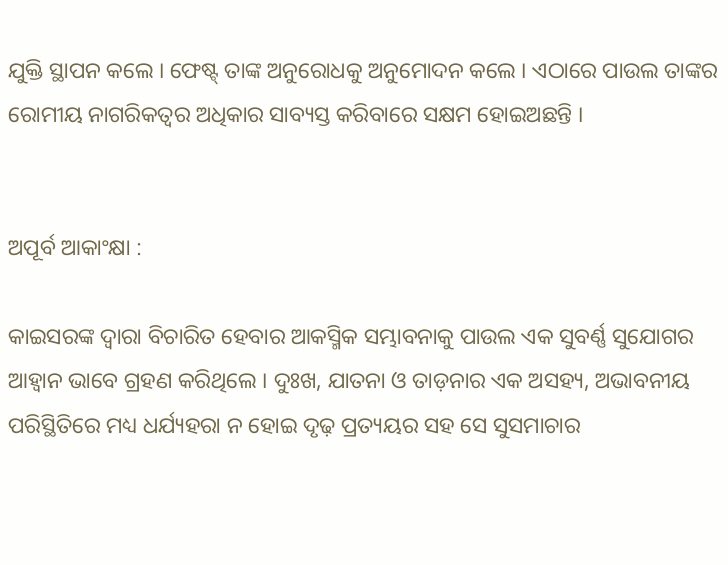ଯୁକ୍ତି ସ୍ଥାପନ କଲେ । ଫେଷ୍ଟ୍ ତାଙ୍କ ଅନୁରୋଧକୁ ଅନୁମୋଦନ କଲେ । ଏଠାରେ ପାଉଲ ତାଙ୍କର ରୋମୀୟ ନାଗରିକତ୍ୱର ଅଧିକାର ସାବ୍ୟସ୍ତ କରିବାରେ ସକ୍ଷମ ହୋଇଅଛନ୍ତି ।


ଅପୂର୍ବ ଆକାଂକ୍ଷା :

କାଇସରଙ୍କ ଦ୍ଵାରା ବିଚାରିତ ହେବାର ଆକସ୍ମିକ ସମ୍ଭାବନାକୁ ପାଉଲ ଏକ ସୁବର୍ଣ୍ଣ ସୁଯୋଗର ଆହ୍ଵାନ ଭାବେ ଗ୍ରହଣ କରିଥିଲେ । ଦୁଃଖ, ଯାତନା ଓ ତାଡ଼ନାର ଏକ ଅସହ୍ୟ, ଅଭାବନୀୟ ପରିସ୍ଥିତିରେ ମଧ୍ୟ ଧର୍ଯ୍ୟହରା ନ ହୋଇ ଦୃଢ଼ ପ୍ରତ୍ୟୟର ସହ ସେ ସୁସମାଚାର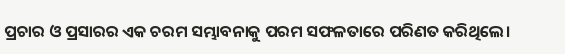ପ୍ରଚାର ଓ ପ୍ରସାରର ଏକ ଚରମ ସମ୍ଭାବନାକୁ ପରମ ସଫଳତାରେ ପରିଣତ କରିଥିଲେ।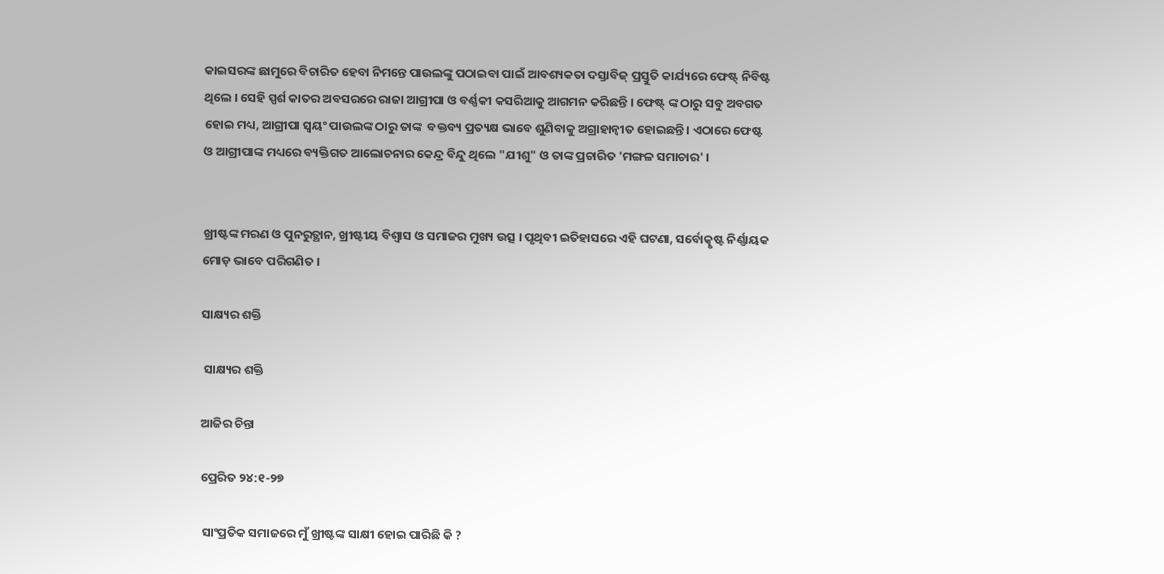କାଇସରଙ୍କ ଛାମୁରେ ବିଚାରିତ ହେବା ନିମନ୍ତେ ପାଉଲଙ୍କୁ ପଠାଇବା ପାଇଁ ଆବଶ୍ୟକତା ଦସ୍ତାବିଜ୍ ପ୍ରସ୍ତୁତି କାର୍ଯ୍ୟରେ ଫେଷ୍ଟ୍ ନିବିଷ୍ଟ ଥିଲେ । ସେହି ସ୍ପର୍ଶ କାତର ଅବସରରେ ରାଜା ଆଗ୍ରୀପା ଓ ବର୍ଣ୍ଣକୀ କସରିଆକୁ ଆଗମନ କରିଛନ୍ତି । ଫେଷ୍ଟ୍ ଙ୍କ ଠାରୁ ସବୁ ଅବଗତ ହୋଇ ମଧ୍ୟ, ଆଗ୍ରୀପା ସ୍ଵୟଂ ପାଉଲଙ୍କ ଠାରୁ ତାଙ୍କ  ବକ୍ତବ୍ୟ ପ୍ରତ୍ୟକ୍ଷ ଭାବେ ଶୁଣିବାକୁ ଅଗ୍ରାହାନ୍ଵୀତ ହୋଇଛନ୍ତି । ଏଠାରେ ଫେଷ୍ଟ ଓ ଆଗ୍ରୀପାଙ୍କ ମଧ୍ୟରେ ବ୍ୟକ୍ତିଗତ ଆଲୋଚନାର କେନ୍ଦ୍ର ବିନ୍ଦୁ ଥିଲେ "ଯୀଶୁ" ଓ ତାଙ୍କ ପ୍ରଚାରିତ 'ମଙ୍ଗଳ ସମାଚାର' ।


ଖ୍ରୀଷ୍ଟଙ୍କ ମରଣ ଓ ପୁନରୁତ୍ଥାନ, ଖ୍ରୀଷ୍ଟୀୟ ବିଶ୍ଵାସ ଓ ସମାଜର ମୁଖ୍ୟ ଉତ୍ସ । ପୃଥିବୀ ଇତିହାସରେ ଏହି ଘଟଣା, ସର୍ବୋତ୍କୃଷ୍ଟ ନିର୍ଣ୍ଣାୟକ ମୋଡ଼ ଭାବେ ପରିଗଣିତ ।

ସାକ୍ଷ୍ୟର ଶକ୍ତି

 ସାକ୍ଷ୍ୟର ଶକ୍ତି

ଆଜିର ଚିନ୍ତା

ପ୍ରେରିତ ୨୪:୧-୨୭

 ସାଂପ୍ରତିକ ସମାଜରେ ମୁଁ ଖ୍ରୀଷ୍ଟଙ୍କ ସାକ୍ଷୀ ହୋଇ ପାରିଛି କି ?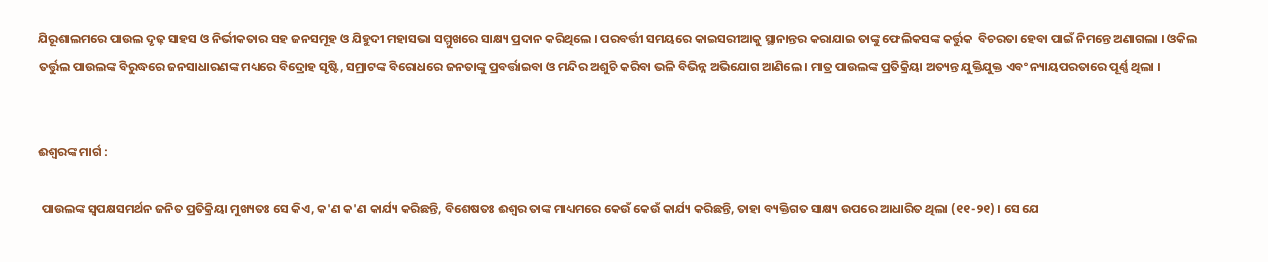ଯିରୂଶାଲମରେ ପାଉଲ ଦୃଢ଼ ସାହସ ଓ ନିର୍ଭୀକତାର ସହ ଜନସମୂହ ଓ ଯିହୁଦୀ ମହାସଭା ସମ୍ମୁଖରେ ସାକ୍ଷ୍ୟ ପ୍ରଦାନ କରିଥିଲେ । ପରବର୍ତ୍ତୀ ସମୟରେ କାଇସରୀଆକୁ ସ୍ଥାନାନ୍ତର କରାଯାଇ ତାଙ୍କୁ ଫେଲିକସଙ୍କ କର୍ତ୍ତୁକ  ବିଚରତା ହେବା ପାଇଁ ନିମନ୍ତେ ଅଣାଗଲା । ଓକିଲ ତର୍ତ୍ତୁଲ ପାଉଲଙ୍କ ବିରୁଦ୍ଧରେ ଜନସାଧାରଣଙ୍କ ମଧ୍ୟରେ ବିଦ୍ରୋହ ସୃଷ୍ଟି, ସମ୍ରାଟଙ୍କ ବିରୋଧରେ ଜନତାଙ୍କୁ ପ୍ରବର୍ତ୍ତାଇବା ଓ ମନ୍ଦିର ଅଶୁଚି କରିବା ଭଳି ବିଭିନ୍ନ ଅଭିଯୋଗ ଆଣିଲେ । ମାତ୍ର ପାଉଲଙ୍କ ପ୍ରତିକ୍ରିୟା ଅତ୍ୟନ୍ତ ଯୁକ୍ତିଯୁକ୍ତ ଏବଂ ନ୍ୟାୟପରତାରେ ପୂର୍ଣ୍ଣ ଥିଲା ।


ଈଶ୍ଵରଙ୍କ ମାର୍ଗ :

 ପାଉଲଙ୍କ ସ୍ୱପକ୍ଷସମର୍ଥନ ଜନିତ ପ୍ରତିକ୍ରିୟା ମୁଖ୍ୟତଃ ସେ କିଏ, କ'ଣ କ'ଣ କାର୍ଯ୍ୟ କରିଛନ୍ତି, ବିଶେଷତଃ ଈଶ୍ଵର ତାଙ୍କ ମାଧ୍ୟମରେ କେଉଁ କେଉଁ କାର୍ଯ୍ୟ କରିଛନ୍ତି, ତାହା ବ୍ୟକ୍ତିଗତ ସାକ୍ଷ୍ୟ ଉପରେ ଆଧାରିତ ଥିଲା (୧୧-୨୧) । ସେ ଯେ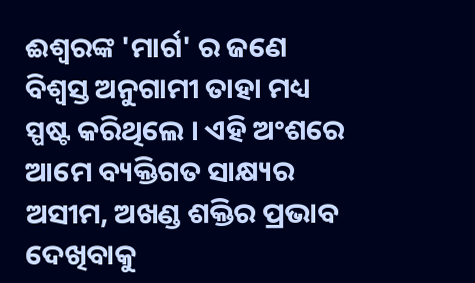ଈଶ୍ଵରଙ୍କ 'ମାର୍ଗ' ର ଜଣେ ବିଶ୍ଵସ୍ତ ଅନୁଗାମୀ ତାହା ମଧ୍ୟ ସ୍ପଷ୍ଟ କରିଥିଲେ । ଏହି ଅଂଶରେ ଆମେ ବ୍ୟକ୍ତିଗତ ସାକ୍ଷ୍ୟର ଅସୀମ, ଅଖଣ୍ଡ ଶକ୍ତିର ପ୍ରଭାବ ଦେଖିବାକୁ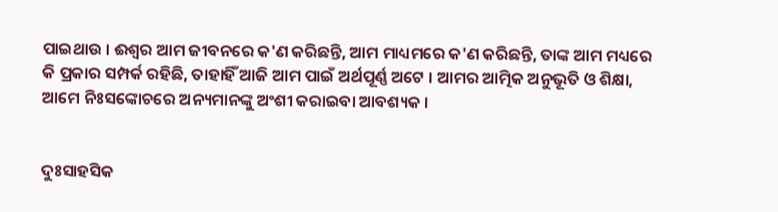ପାଇଥାଉ । ଈଶ୍ଵର ଆମ ଜୀବନରେ କ'ଣ କରିଛନ୍ତି, ଆମ ମାଧ୍ୟମରେ କ'ଣ କରିଛନ୍ତି, ତାଙ୍କ ଆମ ମଧ୍ୟରେ କି ପ୍ରକାର ସମ୍ପର୍କ ରହିଛି, ତାହାହିଁ ଆଜି ଆମ ପାଇଁ ଅର୍ଥପୂର୍ଣ୍ଣ ଅଟେ । ଆମର ଆତ୍ମିକ ଅନୁଭୂତି ଓ ଶିକ୍ଷା, ଆମେ ନିଃସଙ୍କୋଚରେ ଅନ୍ୟମାନଙ୍କୁ ଅଂଶୀ କରାଇବା ଆବଶ୍ୟକ ।


ଦୁଃସାହସିକ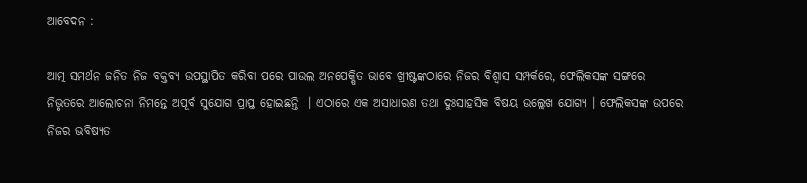ଆବେଦନ :

ଆତ୍ମ ସମର୍ଥନ ଜନିତ ନିଜ ବକ୍ତବ୍ୟ ଉପସ୍ଥାପିତ କରିବା ପରେ ପାଉଲ ଅନପେକ୍ଷିତ ଭାବେ ଖ୍ରୀଷ୍ଟଙ୍କଠାରେ ନିଜର ବିଶ୍ଵାସ ସମ୍ପର୍କରେ, ଫେଲିକସଙ୍କ ସଙ୍ଗରେ ନିଭୃତରେ ଆଲୋଚନା ନିମନ୍ତେ ଅପୂର୍ବ ସୁଯୋଗ ପ୍ରାପ୍ତ ହୋଇଛନ୍ତି  । ଏଠାରେ ଏକ ଅସାଧାରଣ ତଥା ଦୁଃସାହସିକ ବିଷୟ ଉଲ୍ଲେଖ ଯୋଗ୍ୟ । ଫେଲିକସଙ୍କ ଉପରେ ନିଜର ଭବିଷ୍ୟତ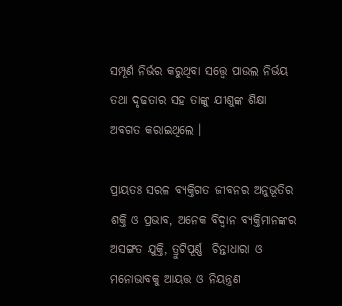ସମ୍ପୂର୍ଣ ନିର୍ଭର କରୁଥିବା ସତ୍ତ୍ୱେ ପାଉଲ ନିର୍ଭୟ ତଥା ଦୃଢତାର ସହ ତାଙ୍କୁ ଯୀଶୁଙ୍କ ଶିକ୍ଷା ଅବଗତ କରାଇଥିଲେ ।

ପ୍ରାୟତଃ ସରଳ ବ୍ୟକ୍ତିଗତ ଜୀବନର ଅନୁଭୂତିର ଶକ୍ତି ଓ ପ୍ରଭାବ, ଅନେକ ବିଦ୍ୱାନ ବ୍ୟକ୍ତିମାନଙ୍କର ଅସଙ୍ଗତ ଯୁକ୍ତି, ତ୍ରୁଟିପୂର୍ଣ୍ଣ  ଚିନ୍ତାଧାରା ଓ ମନୋଭାବକୁ ଆୟତ୍ତ ଓ ନିୟନ୍ତ୍ରଣ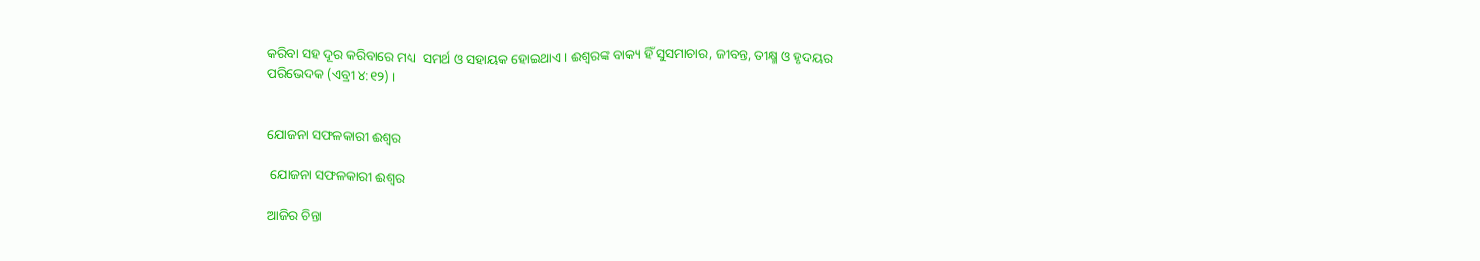କରିବା ସହ ଦୂର କରିବାରେ ମଧ୍ୟ  ସମର୍ଥ ଓ ସହାୟକ ହୋଇଥାଏ । ଈଶ୍ଵରଙ୍କ ବାକ୍ୟ ହିଁ ସୁସମାଚାର, ଜୀବନ୍ତ, ତୀକ୍ଷ୍ମ ଓ ହୃଦୟର ପରିଭେଦକ (ଏବ୍ରୀ ୪:୧୨) ।


ଯୋଜନା ସଫଳକାରୀ ଈଶ୍ଵର

 ଯୋଜନା ସଫଳକାରୀ ଈଶ୍ଵର

ଆଜିର ଚିନ୍ତା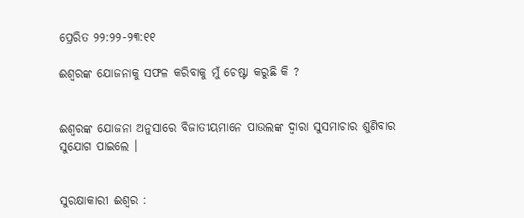ପ୍ରେରିତ ୨୨:୨୨-୨୩:୧୧

ଈଶ୍ୱରଙ୍କ ଯୋଜନାକୁ ସଫଳ କରିବାକୁ ମୁଁ ଚେଷ୍ଟା କରୁଛି କି ?


ଈଶ୍ୱରଙ୍କ ଯୋଜନା ଅନୁସାରେ ବିଜାତୀୟମାନେ ପାଉଲଙ୍କ ଦ୍ଵାରା ସୁସମାଚାର ଶୁଣିବାର ସୁଯୋଗ ପାଇଲେ ।


ସୁରକ୍ଷାକାରୀ ଈଶ୍ବର :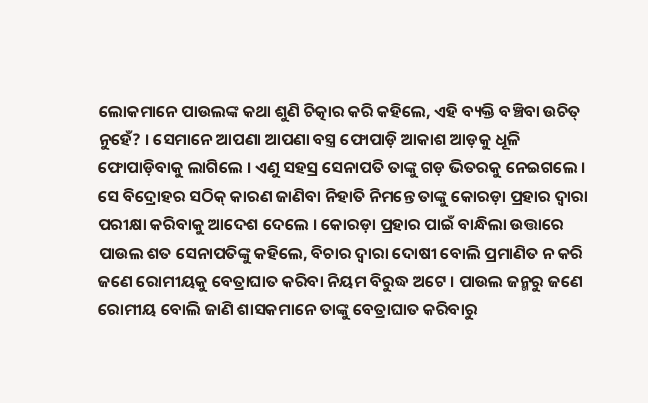ଲୋକମାନେ ପାଉଲଙ୍କ କଥା ଶୁଣି ଚିତ୍କାର କରି କହିଲେ, ଏହି ବ୍ୟକ୍ତି ବଞ୍ଚିବା ଉଚିତ୍ ନୁହେଁ? । ସେମାନେ ଆପଣା ଆପଣା ବସ୍ତ୍ର ଫୋପାଡ଼ି ଆକାଶ ଆଡ଼କୁ ଧୂଳି ଫୋପାଡ଼ିବାକୁ ଲାଗିଲେ । ଏଣୁ ସହସ୍ର ସେନାପତି ତାଙ୍କୁ ଗଡ଼ ଭିତରକୁ ନେଇଗଲେ । ସେ ବିଦ୍ରୋହର ସଠିକ୍ କାରଣ ଜାଣିବା ନିହାତି ନିମନ୍ତେ ତାଙ୍କୁ କୋରଡ଼ା ପ୍ରହାର ଦ୍ଵାରା ପରୀକ୍ଷା କରିବାକୁ ଆଦେଶ ଦେଲେ । କୋରଡ଼ା ପ୍ରହାର ପାଇଁ ବାନ୍ଧିଲା ଉତ୍ତାରେ ପାଉଲ ଶତ ସେନାପତିଙ୍କୁ କହିଲେ, ବିଚାର ଦ୍ଵାରା ଦୋଷୀ ବୋଲି ପ୍ରମାଣିତ ନ କରି ଜଣେ ରୋମୀୟକୁ ବେତ୍ରାଘାତ କରିବା ନିୟମ ବିରୁଦ୍ଧ ଅଟେ । ପାଉଲ ଜନ୍ମରୁ ଜଣେ ରୋମୀୟ ବୋଲି ଜାଣି ଶାସକମାନେ ତାଙ୍କୁ ବେତ୍ରାଘାତ କରିବାରୁ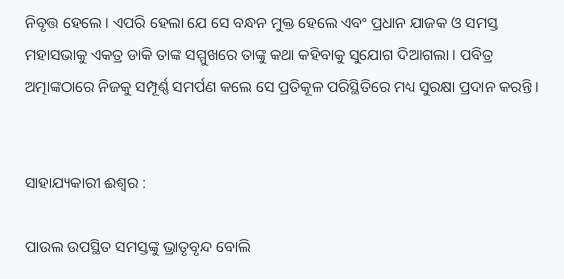ନିବୃତ୍ତ ହେଲେ । ଏପରି ହେଲା ଯେ ସେ ବନ୍ଧନ ମୁକ୍ତ ହେଲେ ଏବଂ ପ୍ରଧାନ ଯାଜକ ଓ ସମସ୍ତ ମହାସଭାକୁ ଏକତ୍ର ଡାକି ତାଙ୍କ ସମ୍ମୁଖରେ ତାଙ୍କୁ କଥା କହିବାକୁ ସୁଯୋଗ ଦିଆଗଲା । ପବିତ୍ର ଅତ୍ମାଙ୍କଠାରେ ନିଜକୁ ସମ୍ପୂର୍ଣ୍ଣ ସମର୍ପଣ କଲେ ସେ ପ୍ରତିକୂଳ ପରିସ୍ଥିତିରେ ମଧ୍ୟ ସୁରକ୍ଷା ପ୍ରଦାନ କରନ୍ତି ।


ସାହାଯ୍ୟକାରୀ ଈଶ୍ବର :

ପାଉଲ ଉପସ୍ଥିତ ସମସ୍ତଙ୍କୁ ଭ୍ରାତୃବୃନ୍ଦ ବୋଲି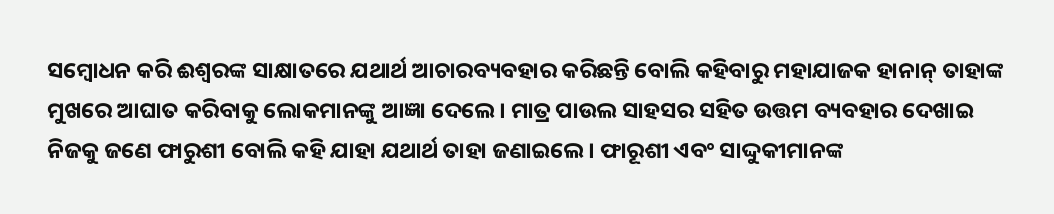ସମ୍ବୋଧନ କରି ଈଶ୍ୱରଙ୍କ ସାକ୍ଷାତରେ ଯଥାର୍ଥ ଆଚାରବ୍ୟବହାର କରିଛନ୍ତି ବୋଲି କହିବାରୁ ମହାଯାଜକ ହାନାନ୍ ତାହାଙ୍କ ମୁଖରେ ଆଘାତ କରିବାକୁ ଲୋକମାନଙ୍କୁ ଆଜ୍ଞା ଦେଲେ । ମାତ୍ର ପାଉଲ ସାହସର ସହିତ ଉତ୍ତମ ବ୍ୟବହାର ଦେଖାଇ ନିଜକୁ ଜଣେ ଫାରୁଶୀ ବୋଲି କହି ଯାହା ଯଥାର୍ଥ ତାହା ଜଣାଇଲେ । ଫାରୂଶୀ ଏବଂ ସାଦ୍ଦୁକୀମାନଙ୍କ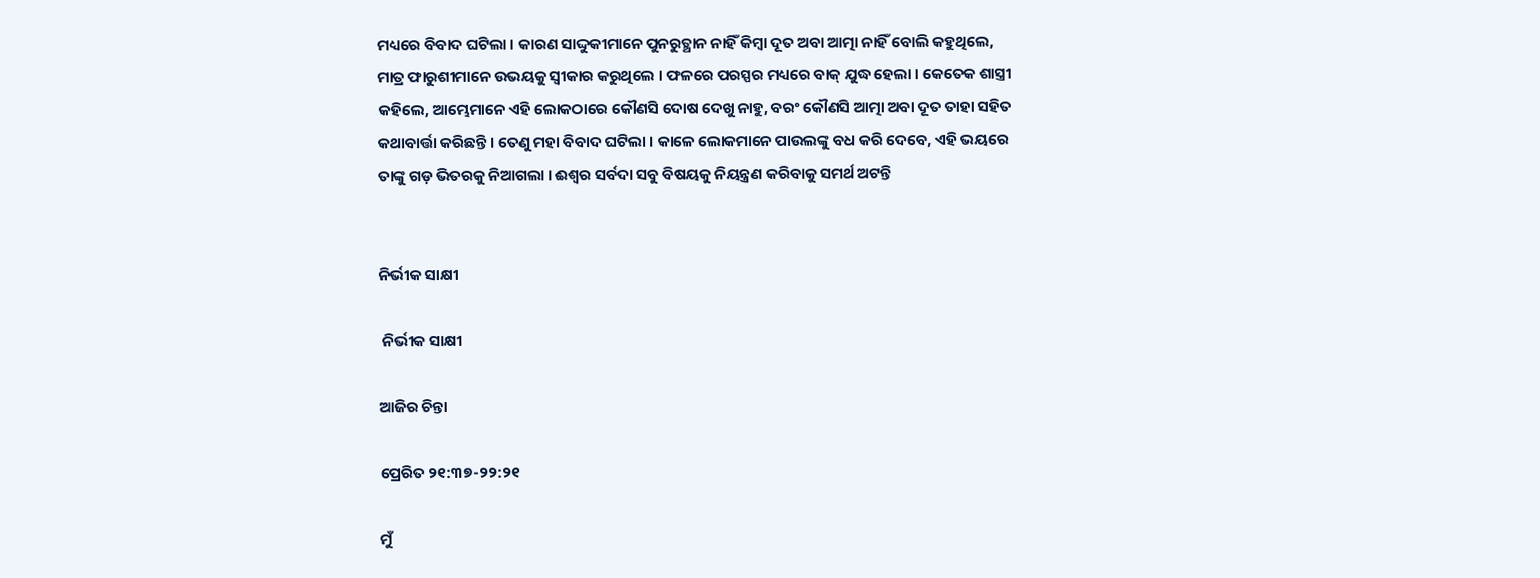ମଧ୍ୟରେ ବିବାଦ ଘଟିଲା । କାରଣ ସାଦ୍ଦୁକୀମାନେ ପୁନରୁତ୍ଥାନ ନାହିଁ କିମ୍ବା ଦୂତ ଅବା ଆତ୍ମା ନାହିଁ ବୋଲି କହୁଥିଲେ, ମାତ୍ର ଫାରୁଶୀମାନେ ଉଭୟକୁ ସ୍ଵୀକାର କରୁଥିଲେ । ଫଳରେ ପରସ୍ପର ମଧ୍ୟରେ ବାକ୍ ଯୁଦ୍ଧ ହେଲା । କେତେକ ଶାସ୍ତ୍ରୀ କହିଲେ, ଆମ୍ଭେମାନେ ଏହି ଲୋକଠାରେ କୌଣସି ଦୋଷ ଦେଖୁ ନାହୁ, ବରଂ କୌଣସି ଆତ୍ମା ଅବା ଦୂତ ତାହା ସହିତ କଥାବାର୍ତ୍ତା କରିଛନ୍ତି । ତେଣୁ ମହା ବିବାଦ ଘଟିଲା । କାଳେ ଲୋକମାନେ ପାଉଲଙ୍କୁ ବଧ କରି ଦେବେ, ଏହି ଭୟରେ ତାଙ୍କୁ ଗଡ଼ ଭିତରକୁ ନିଆଗଲା । ଈଶ୍ଵର ସର୍ବଦା ସବୁ ବିଷୟକୁ ନିୟନ୍ତ୍ରଣ କରିବାକୁ ସମର୍ଥ ଅଟନ୍ତି


ନିର୍ଭୀକ ସାକ୍ଷୀ

 ନିର୍ଭୀକ ସାକ୍ଷୀ

ଆଜିର ଚିନ୍ତା

ପ୍ରେରିତ ୨୧:୩୭-୨୨:୨୧

ମୁଁ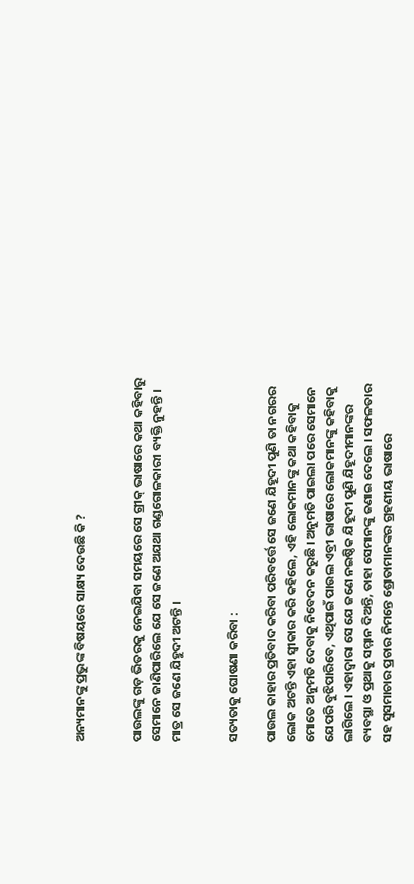ଅନ୍ୟମାନଙ୍କୁ ପ୍ରଭୁଙ୍କ ବିଷୟରେ ସାକ୍ଷ୍ୟ ଦେଉଛି କି ?


ପାଉଲଙ୍କୁ ଗଡ଼ ଭିତରକୁ ନେଇଯିବା ସମୟରେ ସେ ଗ୍ରୀକ୍ ଭାଷାରେ କଥା କହିବାରୁ ସେମାନେ ଜାଣିପାରିଲେ ଯେ ସେ ଜଣେ ଅଯଥା ଗଣ୍ଡଗୋଳକାରୀ ବ୍ୟକ୍ତି ନୁହନ୍ତି । ମାତ୍ର ସେ ଜଣେ ଯିହୁଦୀ ଅଟନ୍ତି ।


ସତ୍ୟତାକୁ ଘୋଷଣା କରିବା :

ପାଉଲ କାହାର ପ୍ରତିବାଦ କରିବା ପରିବର୍ତ୍ତେ ସେ ଜଣେ ଯିହୂଦୀ ପୁଣି ତା ନଗରର ଲୋକ ଅଟନ୍ତି ଏହା ସ୍ଵୀକାର କରି କହିଲେ, ଏହି ଲୋକମାନଙ୍କୁ କଥା କହିବାକୁ ମୋତେ ଅନୁମତି ଦେବାକୁ ନିବେଦନ କରୁଛି । ଅନୁମତି ପାଇଲା ପରେ ସେମାନେ ଯେପରି ବୁଝିପାରିବେ, ଏଥିପାଇଁ ପାଉଲ ଏବ୍ରୀ ଭାଷାରେ ଲୋକମାନଙ୍କୁ କହିବାକୁ ଲାଗିଲେ । ଏହାଦ୍ବାରା ସେ ଯେ ଜଣେ ନଇଷ୍ଠିକ ଯିହୂଦୀ ପୁଣି ଯିହୂଦୀମାନଙ୍କର ବ୍ୟବସ୍ଥା ଓ ପ୍ରଥାକୁ ସମ୍ମାନ ଦିଅନ୍ତି, ତାହା ସେମାନଙ୍କୁ ଜଣାଇ ଦେଲେ । ସଫଳତାର ସହ ସୁସମାଚାର ପ୍ରଚାର ନିମନ୍ତେ ଶ୍ରୋତାମାନଙ୍କର ଗ୍ରହଣୀୟ ଭାଷାରେ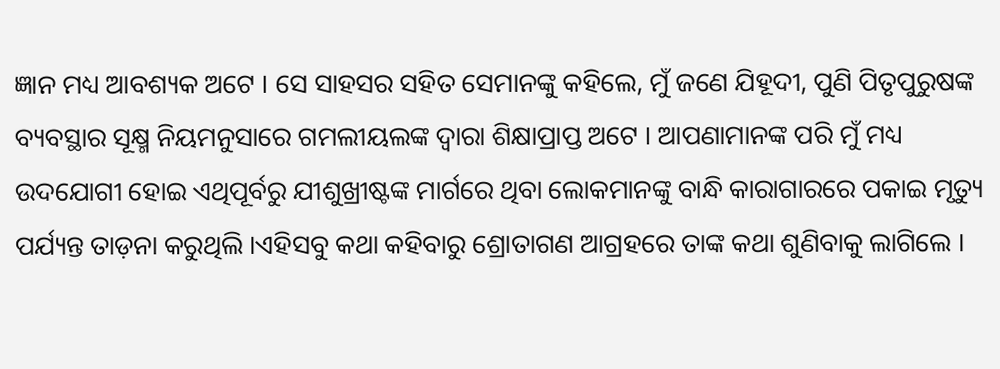ଜ୍ଞାନ ମଧ୍ୟ ଆବଶ୍ୟକ ଅଟେ । ସେ ସାହସର ସହିତ ସେମାନଙ୍କୁ କହିଲେ, ମୁଁ ଜଣେ ଯିହୂଦୀ, ପୁଣି ପିତୃପୁରୁଷଙ୍କ ବ୍ୟବସ୍ଥାର ସୂକ୍ଷ୍ମ ନିୟମନୁସାରେ ଗମଲୀୟଲଙ୍କ ଦ୍ଵାରା ଶିକ୍ଷାପ୍ରାପ୍ତ ଅଟେ । ଆପଣାମାନଙ୍କ ପରି ମୁଁ ମଧ୍ୟ ଉଦଯୋଗୀ ହୋଇ ଏଥିପୂର୍ବରୁ ଯୀଶୁଖ୍ରୀଷ୍ଟଙ୍କ ମାର୍ଗରେ ଥିବା ଲୋକମାନଙ୍କୁ ବାନ୍ଧି କାରାଗାରରେ ପକାଇ ମୃତ୍ୟୁ ପର୍ଯ୍ୟନ୍ତ ତାଡ଼ନା କରୁଥିଲି ।ଏହିସବୁ କଥା କହିବାରୁ ଶ୍ରୋତାଗଣ ଆଗ୍ରହରେ ତାଙ୍କ କଥା ଶୁଣିବାକୁ ଲାଗିଲେ ।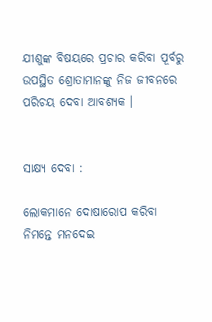ଯୀଶୁଙ୍କ ବିଷୟରେ ପ୍ରଚାର କରିବା ପୂର୍ବରୁ ଉପସ୍ଥିତ ଶ୍ରୋତାମାନଙ୍କୁ ନିଜ ଜୀବନରେ ପରିଚୟ ଦେବା ଆବଶ୍ୟକ ।


ସାକ୍ଷ୍ୟ ଦେବା :

ଲୋକମାନେ ଦୋଷାରୋପ କରିବା ନିମନ୍ତେ ମନଦେଇ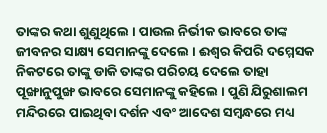ତାଙ୍କର କଥା ଶୁଣୁଥିଲେ । ପାଉଲ ନିର୍ଭୀକ ଭାବରେ ତାଙ୍କ ଜୀବନର ସାକ୍ଷ୍ୟ ସେମାନଙ୍କୁ ଦେଲେ । ଈଶ୍ଵର କିପରି ଦମ୍ମେସକ ନିକଟରେ ତାଙ୍କୁ ଡାକି ତାଙ୍କର ପରିଚୟ ଦେଲେ ତାହା ପୂଙ୍ଖାନୁପୁଙ୍ଖ ଭାବରେ ସେମାନଙ୍କୁ କହିଲେ । ପୁଣି ଯିରୁଶାଲମ ମନ୍ଦିରରେ ପାଇଥିବା ଦର୍ଶନ ଏବଂ ଆଦେଶ ସମ୍ବନ୍ଧରେ ମଧ୍ୟ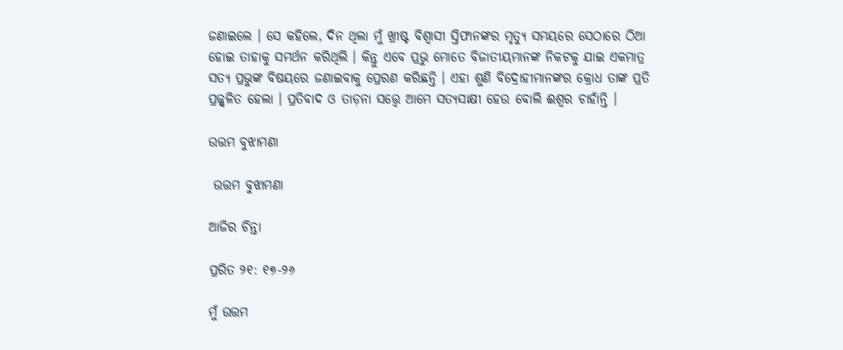ଜଣାଇଲେ । ସେ କହିଲେ, ଦିନ ଥିଲା ମୁଁ ଖ୍ରୀଷ୍ଟ ବିଶ୍ବାସୀ ସ୍ତିଫାନଙ୍କର ମୃତ୍ୟୁ ସମୟରେ ସେଠାରେ ଠିଆ ହୋଇ ତାହାକୁ ସମର୍ଥନ କରିଥିଲି । କିନ୍ତୁ ଏବେ ପ୍ରଭୁ ମୋତେ ବିଜାତୀୟମାନଙ୍କ ନିକଟକୁ ଯାଇ ଏକମାତ୍ର ସତ୍ୟ ପ୍ରଭୁଙ୍କ ବିଷୟରେ ଜଣାଇବାକୁ ପ୍ରେରଣ କରିଛନ୍ତି । ଏହା ଶୁଣି ବିଦ୍ରୋହୀମାନଙ୍କର କ୍ରୋଧ ତାଙ୍କ ପ୍ରତି ପ୍ରଜ୍ଜ୍ଵଳିତ ହେଲା । ପ୍ରତିବାଦ ଓ ତାଡ଼ନା ସତ୍ତ୍ବେ ଆମେ ସତ୍ୟସାକ୍ଷୀ ହେଉ ବୋଲି ଈଶ୍ଵର ଚାହାଁନ୍ତି ।

ଉତ୍ତମ ବୁଝାମଣା

 ଉତ୍ତମ ବୁଝାମଣା

ଆଜିର ଚିନ୍ତା

ପ୍ରରିତ ୨୧: ୧୭-୨୬

ମୁଁ ଉତ୍ତମ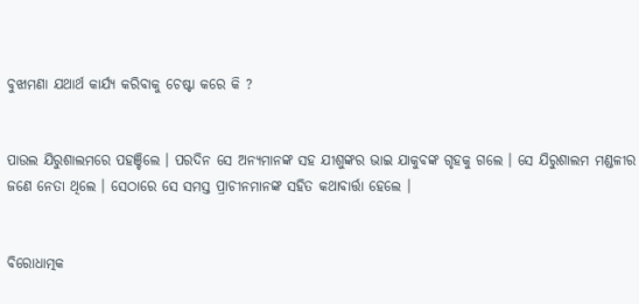ବୁଝାମଣା ଯଥାର୍ଥ କାର୍ଯ୍ୟ କରିବାକୁ ଚେଷ୍ଟା କରେ କି ?


ପାଉଲ ଯିରୁଶାଲମରେ ପହଞ୍ଚିଲେ । ପରଦିନ ସେ ଅନ୍ୟମାନଙ୍କ ସହ ଯୀଶୁଙ୍କର ଭାଇ ଯାକୁବଙ୍କ ଗୃହକୁ ଗଲେ । ସେ ଯିରୁଶାଲମ ମଣ୍ଡଳୀର ଜଣେ ନେତା ଥିଲେ । ସେଠାରେ ସେ ସମସ୍ତ ପ୍ରାଚୀନମାନଙ୍କ ସହିତ କଥାବାର୍ତ୍ତା ହେଲେ ।


ବିରୋଧାତ୍ମକ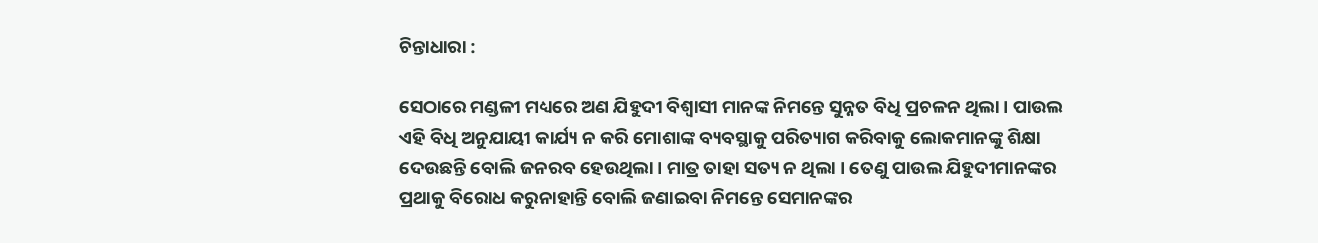ଚିନ୍ତାଧାରା :

ସେଠାରେ ମଣ୍ଡଳୀ ମଧ୍ୟରେ ଅଣ ଯିହୁଦୀ ବିଶ୍ବାସୀ ମାନଙ୍କ ନିମନ୍ତେ ସୁନ୍ନତ ବିଧି ପ୍ରଚଳନ ଥିଲା । ପାଉଲ ଏହି ବିଧି ଅନୁଯାୟୀ କାର୍ଯ୍ୟ ନ କରି ମୋଶାଙ୍କ ବ୍ୟବସ୍ଥାକୁ ପରିତ୍ୟାଗ କରିବାକୁ ଲୋକମାନଙ୍କୁ ଶିକ୍ଷା ଦେଉଛନ୍ତି ବୋଲି ଜନରବ ହେଉଥିଲା । ମାତ୍ର ତାହା ସତ୍ୟ ନ ଥିଲା । ତେଣୁ ପାଉଲ ଯିହୁଦୀମାନଙ୍କର ପ୍ରଥାକୁ ବିରୋଧ କରୁନାହାନ୍ତି ବୋଲି ଜଣାଇବା ନିମନ୍ତେ ସେମାନଙ୍କର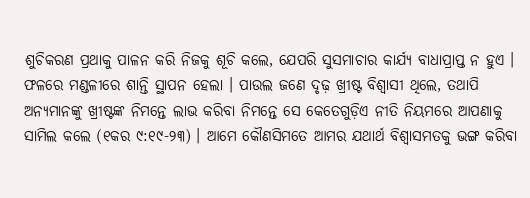ଶୁଚିକରଣ ପ୍ରଥାକୁ ପାଳନ କରି ନିଜକୁ ଶୂଚି କଲେ, ଯେପରି ସୁସମାଚାର କାର୍ଯ୍ୟ ବାଧାପ୍ରାପ୍ତ ନ ହୁଏ । ଫଳରେ ମଣ୍ଡଳୀରେ ଶାନ୍ତି ସ୍ଥାପନ ହେଲା । ପାଉଲ ଜଣେ ଦୃଢ଼ ଖ୍ରୀଷ୍ଟ ବିଶ୍ବାସୀ ଥିଲେ, ତଥାପି ଅନ୍ୟମାନଙ୍କୁ ଖ୍ରୀଷ୍ଟଙ୍କ ନିମନ୍ତେ ଲାଭ କରିବା ନିମନ୍ତେ ସେ କେତେଗୁଡ଼ିଏ ନୀତି ନିୟମରେ ଆପଣାକୁ ସାମିଲ କଲେ (୧କର ୯:୧୯-୨୩) । ଆମେ କୌଣସିମତେ ଆମର ଯଥାର୍ଥ ବିଶ୍ଵାସମତକୁ ଭଙ୍ଗ କରିବା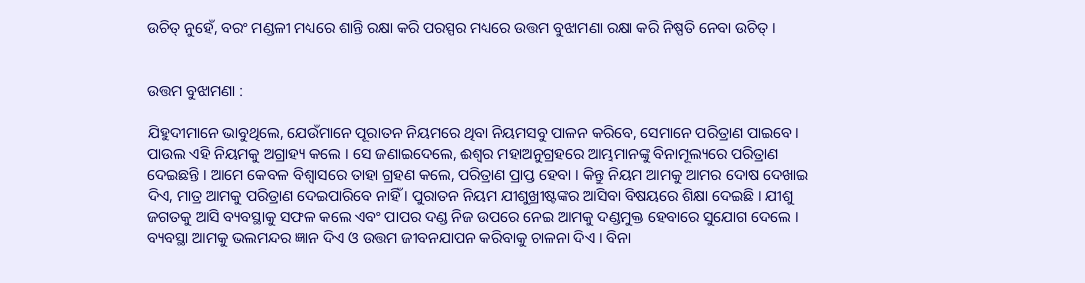ଉଚିତ୍ ନୁହେଁ, ବରଂ ମଣ୍ଡଳୀ ମଧ୍ୟରେ ଶାନ୍ତି ରକ୍ଷା କରି ପରସ୍ପର ମଧ୍ୟରେ ଉତ୍ତମ ବୁଝାମଣା ରକ୍ଷା କରି ନିଷ୍ପତି ନେବା ଉଚିତ୍ ।


ଉତ୍ତମ ବୁଝାମଣା :

ଯିହୁଦୀମାନେ ଭାବୁଥିଲେ, ଯେଉଁମାନେ ପୂରାତନ ନିୟମରେ ଥିବା ନିୟମସବୁ ପାଳନ କରିବେ, ସେମାନେ ପରିତ୍ରାଣ ପାଇବେ । ପାଉଲ ଏହି ନିୟମକୁ ଅଗ୍ରାହ୍ୟ କଲେ । ସେ ଜଣାଇଦେଲେ, ଈଶ୍ଵର ମହାଅନୁଗ୍ରହରେ ଆମ୍ଭମାନଙ୍କୁ ବିନାମୂଲ୍ୟରେ ପରିତ୍ରାଣ ଦେଇଛନ୍ତି । ଆମେ କେବଳ ବିଶ୍ଵାସରେ ତାହା ଗ୍ରହଣ କଲେ, ପରିତ୍ରାଣ ପ୍ରାପ୍ତ ହେବା । କିନ୍ତୁ ନିୟମ ଆମକୁ ଆମର ଦୋଷ ଦେଖାଇ ଦିଏ, ମାତ୍ର ଆମକୁ ପରିତ୍ରାଣ ଦେଇପାରିବେ ନାହିଁ । ପୁରାତନ ନିୟମ ଯୀଶୁଖ୍ରୀଷ୍ଟଙ୍କର ଆସିବା ବିଷୟରେ ଶିକ୍ଷା ଦେଇଛି । ଯୀଶୁ ଜଗତକୁ ଆସି ବ୍ୟବସ୍ଥାକୁ ସଫଳ କଲେ ଏବଂ ପାପର ଦଣ୍ଡ ନିଜ ଉପରେ ନେଇ ଆମକୁ ଦଣ୍ଡମୁକ୍ତ ହେବାରେ ସୁଯୋଗ ଦେଲେ । ବ୍ୟବସ୍ଥା ଆମକୁ ଭଲମନ୍ଦର ଜ୍ଞାନ ଦିଏ ଓ ଉତ୍ତମ ଜୀବନଯାପନ କରିବାକୁ ଚାଳନା ଦିଏ । ବିନା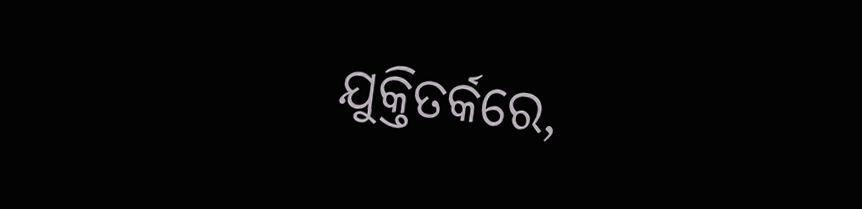ଯୁକ୍ତିତର୍କରେ,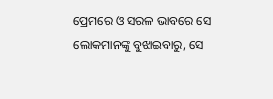ପ୍ରେମରେ ଓ ସରଳ ଭାବରେ ସେ ଲୋକମାନଙ୍କୁ ବୁଝାଇବାରୁ, ସେ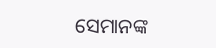ସେମାନଙ୍କ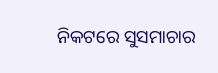ନିକଟରେ ସୁସମାଚାର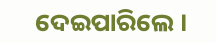ଦେଇପାରିଲେ ।